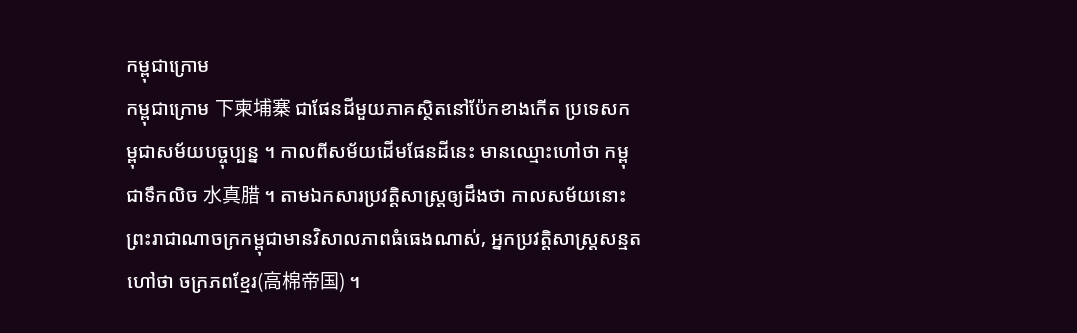កម្ពុជាក្រោម
កម្ពុជាក្រោម 下柬埔寨 ជាផែនដីមួយភាគស្ថិតនៅប៉ែកខាងកើត ប្រទេសកម្ពុជាសម័យបច្ចុប្បន្ន ។ កាលពីសម័យដើមផែនដីនេះ មានឈ្មោះហៅថា កម្ពុជាទឹកលិច 水真腊 ។ តាមឯកសារប្រវត្តិសាស្ត្រឲ្យដឹងថា កាលសម័យនោះ ព្រះរាជាណាចក្រកម្ពុជាមានវិសាលភាពធំធេងណាស់, អ្នកប្រវត្តិសាស្ត្រសន្មតហៅថា ចក្រភពខ្មែរ(高棉帝国) ។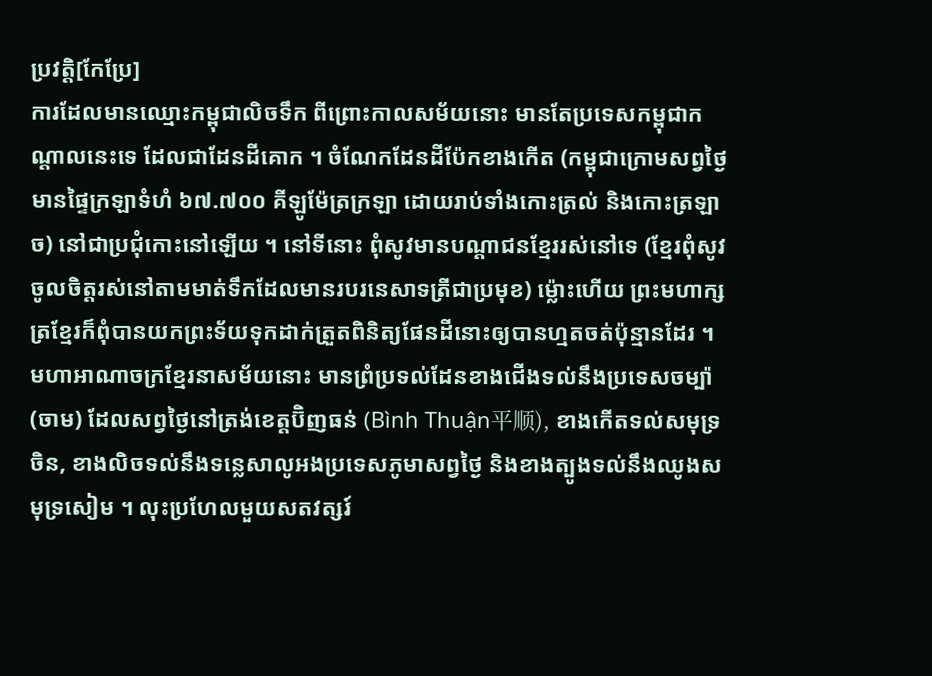ប្រវត្តិ[កែប្រែ]
ការដែលមានឈ្មោះកម្ពុជាលិចទឹក ពីព្រោះកាលសម័យនោះ មានតែប្រទេសកម្ពុជាកណ្ដាលនេះទេ ដែលជាដែនដីគោក ។ ចំណែកដែនដីប៉ែកខាងកើត (កម្ពុជាក្រោមសព្វថ្ងៃ មានផ្ទៃក្រឡាទំហំ ៦៧.៧០០ គីឡូម៉ែត្រក្រឡា ដោយរាប់ទាំងកោះត្រល់ និងកោះត្រឡាច) នៅជាប្រជុំកោះនៅឡើយ ។ នៅទីនោះ ពុំសូវមានបណ្ដាជនខ្មែររស់នៅទេ (ខ្មែរពុំសូវចូលចិត្តរស់នៅតាមមាត់ទឹកដែលមានរបរនេសាទត្រីជាប្រមុខ) ម្ល៉ោះហើយ ព្រះមហាក្សត្រខ្មែរក៏ពុំបានយកព្រះទ័យទុកដាក់ត្រួតពិនិត្យផែនដីនោះឲ្យបានហ្មតចត់ប៉ុន្មានដែរ ។ មហាអាណាចក្រខ្មែរនាសម័យនោះ មានព្រំប្រទល់ដែនខាងជើងទល់នឹងប្រទេសចម្ប៉ា (ចាម) ដែលសព្វថ្ងៃនៅត្រង់ខេត្តប៊ិញធន់ (Bình Thuận平顺), ខាងកើតទល់សមុទ្រចិន, ខាងលិចទល់នឹងទន្លេសាលូអងប្រទេសភូមាសព្វថ្ងៃ និងខាងត្បូងទល់នឹងឈូងសមុទ្រសៀម ។ លុះប្រហែលមួយសតវត្សរ៍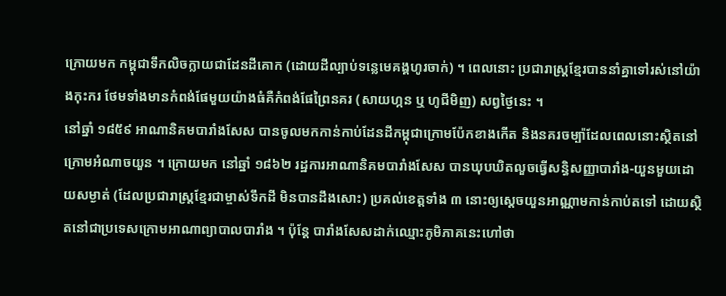ក្រោយមក កម្ពុជាទឹកលិចក្លាយជាដែនដីគោក (ដោយដីល្បាប់ទន្លេមេគង្គហូរចាក់) ។ ពេលនោះ ប្រជារាស្ត្រខ្មែរបាននាំគ្នាទៅរស់នៅយ៉ាងកុះករ ថែមទាំងមានកំពង់ផែមួយយ៉ាងធំគឺកំពង់ផែព្រៃនគរ (សាយហ្កន ឬ ហូជីមិញ) សព្វថ្ងៃនេះ ។
នៅឆ្នាំ ១៨៥៩ អាណានិគមបារាំងសែស បានចូលមកកាន់កាប់ដែនដីកម្ពុជាក្រោមប៉ែកខាងកើត និងនគរចម្ប៉ាដែលពេលនោះស្ថិតនៅក្រោមអំណាចយួន ។ ក្រោយមក នៅឆ្នាំ ១៨៦២ រដ្ឋការអាណានិគមបារាំងសែស បានឃុបឃិតលួចធ្វើសន្ធិសញ្ញាបារាំង-យួនមួយដោយសម្ងាត់ (ដែលប្រជារាស្ត្រខ្មែរជាម្ចាស់ទឹកដី មិនបានដឹងសោះ) ប្រគល់ខេត្តទាំង ៣ នោះឲ្យស្ដេចយួនអាណ្ណាមកាន់កាប់តទៅ ដោយស្ថិតនៅជាប្រទេសក្រោមអាណាព្យាបាលបារាំង ។ ប៉ុន្តែ បារាំងសែសដាក់ឈ្មោះភូមិភាគនេះហៅថា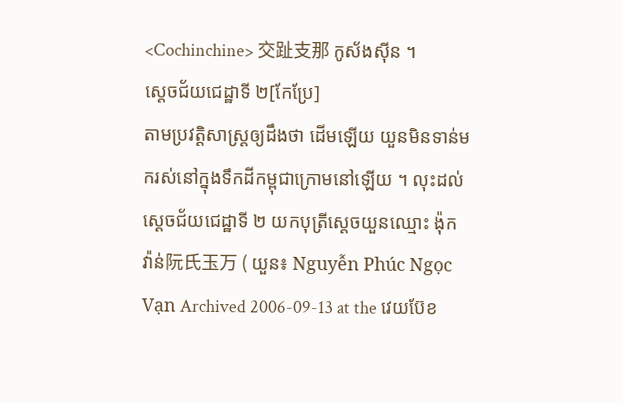<Cochinchine> 交趾支那 កូស័ងស៊ីន ។
ស្ដេចជ័យជេដ្ឋាទី ២[កែប្រែ]
តាមប្រវត្តិសាស្ត្រឲ្យដឹងថា ដើមឡើយ យួនមិនទាន់មករស់នៅក្នុងទឹកដីកម្ពុជាក្រោមនៅឡើយ ។ លុះដល់ស្ដេចជ័យជេដ្ឋាទី ២ យកបុត្រីស្ដេចយួនឈ្មោះ ង៉ុក វ៉ាន់阮氏玉万 ( យួន៖ Nguyễn Phúc Ngọc Vạn Archived 2006-09-13 at the វេយប៊ែខ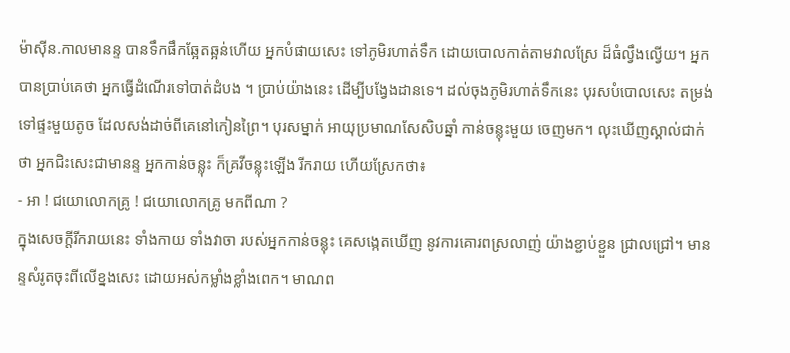ម៉ាស៊ីន.កាលមានន្ទ បានទឹកផឹកឆ្អែតឆ្អន់ហើយ អ្នកបំផាយសេះ ទៅភូមិរហាត់ទឹក ដោយបោលកាត់តាមវាលស្រែ ដ៏ធំល្វឹងល្វើយ។ អ្នកបានប្រាប់គេថា អ្នកធ្វើដំណើរទៅបាត់ដំបង ។ ប្រាប់យ៉ាងនេះ ដើម្បីបង្វែងដានទេ។ ដល់ចុងភូមិរហាត់ទឹកនេះ បុរសបំបោលសេះ តម្រង់ទៅផ្ទះមួយតូច ដែលសង់ដាច់ពីគេនៅកៀនព្រៃ។ បុរសម្នាក់ អាយុប្រមាណសែសិបឆ្នាំ កាន់ចន្លុះមួយ ចេញមក។ លុះឃើញស្គាល់ជាក់ថា អ្នកជិះសេះជាមានន្ទ អ្នកកាន់ចន្លុះ ក៏គ្រវីចន្លុះឡើង រីករាយ ហើយស្រែកថា៖
- អា ! ជយោលោកគ្រូ ! ជយោលោកគ្រូ មកពីណា ?
ក្នុងសេចក្ដីរីករាយនេះ ទាំងកាយ ទាំងវាចា របស់អ្នកកាន់ចន្លុះ គេសង្កេតឃើញ នូវការគោរពស្រលាញ់ យ៉ាងខ្ជាប់ខ្ជួន ជ្រាលជ្រៅ។ មានន្ទសំរូតចុះពីលើខ្នងសេះ ដោយអស់កម្លាំងខ្លាំងពេក។ មាណព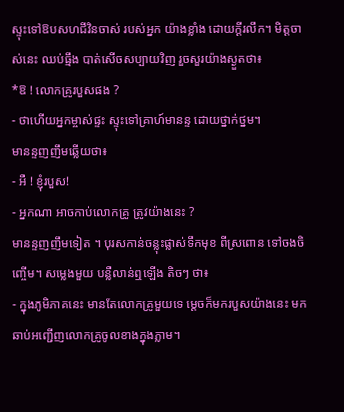ស្ទុះទៅឱបសហជីវិនចាស់ របស់អ្នក យ៉ាងខ្លាំង ដោយក្ដីរលឹក។ មិត្ដចាស់នេះ ឈប់ធ្មឹង បាត់សើចសប្បាយវិញ រួចសួរយ៉ាងស្ងួតថា៖
*ឱ ! លោកគ្រូរបួសផង ?
- ថាហើយអ្នកម្ចាស់ផ្ទះ ស្ទុះទៅគ្រាហ៍មានន្ទ ដោយថ្នាក់ថ្នម។
មានន្ទញញឹមឆ្លើយថា៖
- អឺ ! ខ្ញុំរបួស!
- អ្នកណា អាចកាប់លោកគ្រូ ត្រូវយ៉ាងនេះ ?
មានន្ទញញឹមទៀត ។ បុរសកាន់ចន្លុះផ្លាស់ទឹកមុខ ពីស្រពោន ទៅចងចិញ្ចើម។ សម្លេងមួយ បន្លឺលាន់ឮឡើង តិចៗ ថា៖
- ក្នុងភូមិភាគនេះ មានតែលោកគ្រូមួយទេ ម្ដេចក៏មករបួសយ៉ាងនេះ មកឆាប់អញ្ជើញលោកគ្រូចូលខាងក្នុងភ្លាម។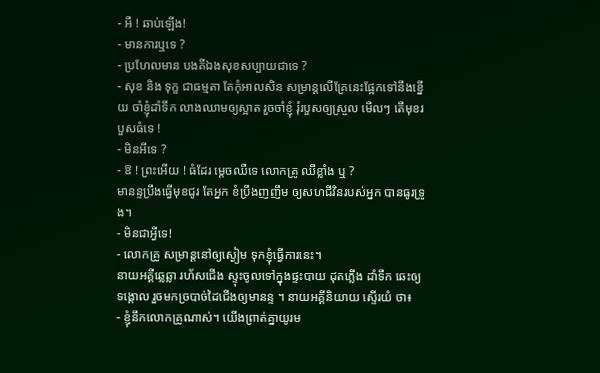- អឺ ! ឆាប់ឡើង!
- មានការឬទេ ?
- ប្រហែលមាន បងគីឯងសុខសប្បាយជាទេ ?
- សុខ និង ទុក្ខ ជាធម្មតា តែកុំអាលសិន សម្រាន្តលើគ្រែនេះផ្អែកទៅនឹងខ្នើយ ចាំខ្ញុំដាំទឹក លាងឈាមឲ្យស្អាត រួចចាំខ្ញុំ រុំរបួសឲ្យស្រួល មើលៗ តើមុខរបួសធំទេ !
- មិនអីទេ ?
- ឱ ! ព្រះអើយ ! ធំដែរ ម្ដេចឈឺទេ លោកគ្រូ ឈឺខ្លាំង ឬ ?
មានន្ទប្រឹងធ្វើមុខជូរ តែអ្នក ខំប្រឹងញញឹម ឲ្យសហជីវិនរបស់អ្នក បានធូរទ្រូង។
- មិនជាអ្វីទេ!
- លោកគ្រូ សម្រាន្តនៅឲ្យស្ងៀម ទុកខ្ញុំធ្វើការនេះ។
នាយអគ្គីឆ្លេឆ្លា រហ័សជើង ស្ទុះចូលទៅក្នុងផ្ទះបាយ ដុតភ្លើង ដាំទឹក ឆេះឲ្យទង្គោល រួចមកច្របាច់ដៃជើងឲ្យមានន្ទ ។ នាយអគ្គីនិយាយ ស្ទើរយំ ថា៖
- ខ្ញុំនឹកលោកគ្រូណាស់។ យើងព្រាត់គ្នាយូរម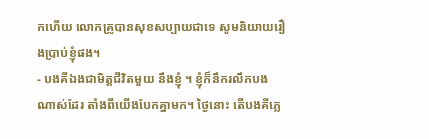កហើយ លោកគ្រូបានសុខសប្បាយជាទេ សូមនិយាយរឿងប្រាប់ខ្ញុំផង។
- បងគីឯងជាមិត្ដជីវិតមួយ នឹងខ្ញុំ ។ ខ្ញុំក៏នឹករលឹកបងណាស់ដែរ តាំងពីយើងបែកគ្នាមក។ ថ្ងៃនោះ តើបងគីភ្លេ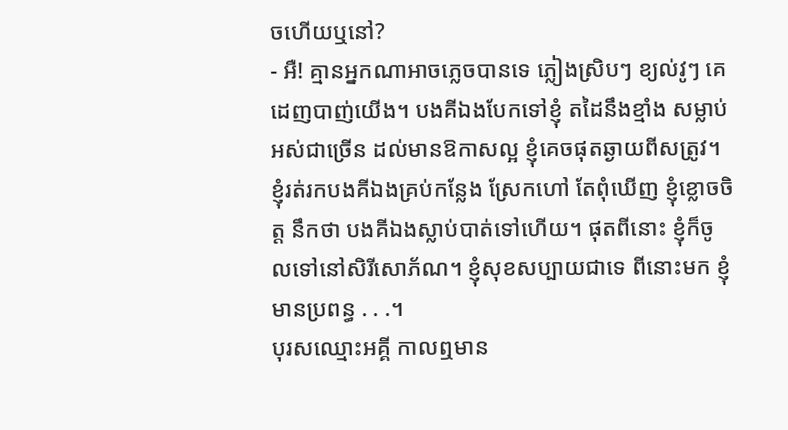ចហើយឬនៅ?
- អឺ! គ្មានអ្នកណាអាចភ្លេចបានទេ ភ្លៀងស្រិបៗ ខ្យល់វូៗ គេដេញបាញ់យើង។ បងគីឯងបែកទៅខ្ញុំ តដៃនឹងខ្មាំង សម្លាប់អស់ជាច្រើន ដល់មានឱកាសល្អ ខ្ញុំគេចផុតឆ្ងាយពីសត្រូវ។ ខ្ញុំរត់រកបងគីឯងគ្រប់កន្លែង ស្រែកហៅ តែពុំឃើញ ខ្ញុំខ្លោចចិត្ដ នឹកថា បងគីឯងស្លាប់បាត់ទៅហើយ។ ផុតពីនោះ ខ្ញុំក៏ចូលទៅនៅសិរីសោភ័ណ។ ខ្ញុំសុខសប្បាយជាទេ ពីនោះមក ខ្ញុំមានប្រពន្ធ . . .។
បុរសឈ្មោះអគ្គី កាលឮមាន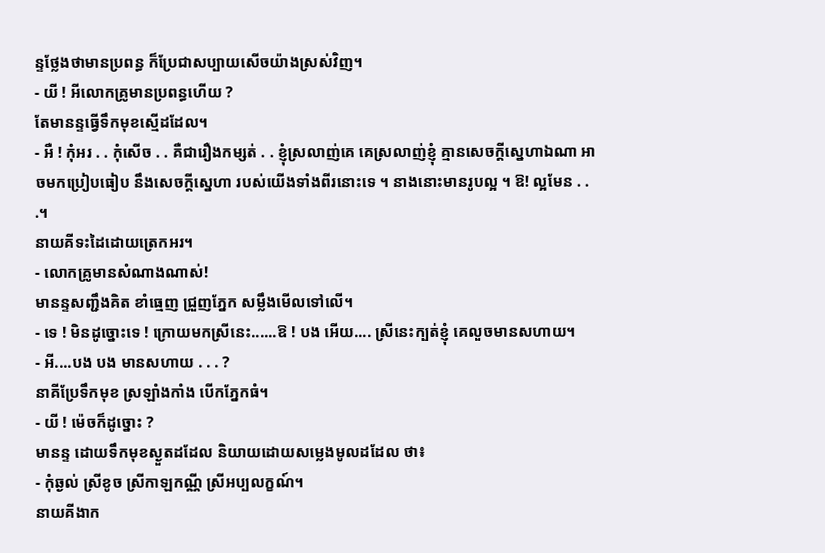ន្ទថ្លែងថាមានប្រពន្ធ ក៏ប្រែជាសប្បាយសើចយ៉ាងស្រស់វិញ។
- យី ! អីលោកគ្រូមានប្រពន្ធហើយ ?
តែមានន្ទធ្វើទឹកមុខស្មើដដែល។
- អឺ ! កុំអរ . . កុំសើច . . គឺជារឿងកម្សត់ . . ខ្ញុំស្រលាញ់គេ គេស្រលាញ់ខ្ញុំ គ្មានសេចក្ដីស្នេហាឯណា អាចមកប្រៀបធៀប នឹងសេចក្ដីស្នេហា របស់យើងទាំងពីរនោះទេ ។ នាងនោះមានរូបល្អ ។ ឱ! ល្អមែន . . .។
នាយគីទះដៃដោយត្រេកអរ។
- លោកគ្រូមានសំណាងណាស់!
មានន្ទសញ្ជឹងគិត ខាំធ្មេញ ជ្រួញភ្នែក សម្លឹងមើលទៅលើ។
- ទេ ! មិនដូច្នោះទេ ! ក្រោយមកស្រីនេះ......ឱ ! បង អើយ.... ស្រីនេះក្បត់ខ្ញុំ គេលួចមានសហាយ។
- អី....បង បង មានសហាយ . . . ?
នាគីប្រែទឹកមុខ ស្រឡាំងកាំង បើកភ្នែកធំ។
- យី ! ម៉េចក៏ដូច្នោះ ?
មានន្ទ ដោយទឹកមុខស្ងួតដដែល និយាយដោយសម្លេងមូលដដែល ថា៖
- កុំឆ្ងល់ ស្រីខូច ស្រីកាឡកណ្ណី ស្រីអប្បលក្ខណ៍។
នាយគីងាក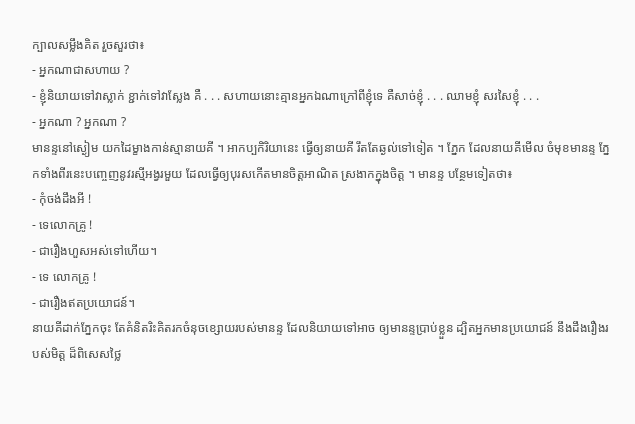ក្បាលសម្លឹងគិត រួចសួរថា៖
- អ្នកណាជាសហាយ ?
- ខ្ញុំនិយាយទៅវាស្លាក់ ខ្ជាក់ទៅវាស្លែង គឺ . . . សហាយនោះគ្មានអ្នកឯណាក្រៅពីខ្ញុំទេ គឺសាច់ខ្ញុំ . . . ឈាមខ្ញុំ សរសៃខ្ញុំ . . .
- អ្នកណា ? អ្នកណា ?
មានន្ទនៅស្ងៀម យកដៃម្ខាងកាន់ស្មានាយគី ។ អាកប្បកិរិយានេះ ធ្វើឲ្យនាយគី រឹតតែឆ្ងល់ទៅទៀត ។ ភ្នែក ដែលនាយគីមើល ចំមុខមានន្ទ ភ្នែកទាំងពីរនេះបញ្ចេញនូវរស្មីអង្វរមួយ ដែលធ្វើឲ្យបុរសកើតមានចិត្ដអាណិត ស្រងាកក្នុងចិត្ដ ។ មានន្ទ បន្ថែមទៀតថា៖
- កុំចង់ដឹងអី !
- ទេលោកគ្រូ !
- ជារឿងហួសអស់ទៅហើយ។
- ទេ លោកគ្រូ !
- ជារឿងឥតប្រយោជន៍។
នាយគីដាក់ភ្នែកចុះ តែគំនិតរិះគិតរកចំនុចខ្សោយរបស់មានន្ទ ដែលនិយាយទៅអាច ឲ្យមានន្ទប្រាប់ខ្លួន ដ្បិតអ្នកមានប្រយោជន៍ នឹងដឹងរឿងរបស់មិត្ដ ដ៏ពិសេសថ្លៃ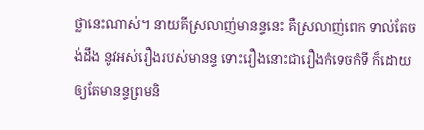ថ្លានេះណាស់។ នាយគីស្រលាញ់មានន្ទនេះ គឺស្រលាញ់ពេក ទាល់តែចង់ដឹង នូវអស់រឿងរបស់មានន្ទ ទោះរឿងនោះជារឿងកំទេចកំទី ក៏ដោយ ឲ្យតែមានន្ទព្រមនិ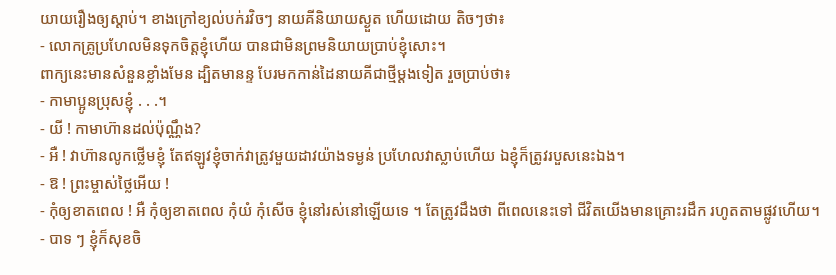យាយរឿងឲ្យស្ដាប់។ ខាងក្រៅខ្យល់បក់រវិចៗ នាយគីនិយាយស្ងួត ហើយដោយ តិចៗថា៖
- លោកគ្រូប្រហែលមិនទុកចិត្ដខ្ញុំហើយ បានជាមិនព្រមនិយាយប្រាប់ខ្ញុំសោះ។
ពាក្យនេះមានសំនួនខ្លាំងមែន ដ្បិតមានន្ទ បែរមកកាន់ដៃនាយគីជាថ្មីម្ដងទៀត រួចប្រាប់ថា៖
- កាមាប្អូនប្រុសខ្ញុំ . . .។
- យី ! កាមាហ៊ានដល់ប៉ុណ្ណឹង?
- អឺ ! វាហ៊ានលូកថ្លើមខ្ញុំ តែឥឡូវខ្ញុំចាក់វាត្រូវមួយដាវយ៉ាងទម្ងន់ ប្រហែលវាស្លាប់ហើយ ឯខ្ញុំក៏ត្រូវរបួសនេះឯង។
- ឱ ! ព្រះម្ចាស់ថ្លៃអើយ !
- កុំឲ្យខាតពេល ! អឺ កុំឲ្យខាតពេល កុំយំ កុំសើច ខ្ញុំនៅរស់នៅឡើយទេ ។ តែត្រូវដឹងថា ពីពេលនេះទៅ ជីវិតយើងមានគ្រោះរដឹក រហូតតាមផ្លូវហើយ។
- បាទ ៗ ខ្ញុំក៏សុខចិ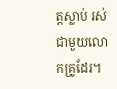ត្ដស្លាប់ រស់ជាមួយលោកគ្រូដែរ។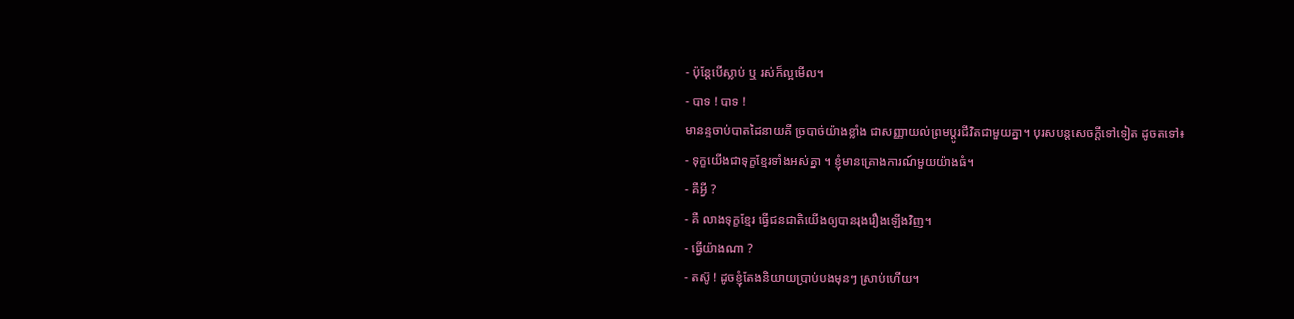- ប៉ុន្ដែបើស្លាប់ ឬ រស់ក៏ល្អមើល។
- បាទ ! បាទ !
មានន្ទចាប់បាតដៃនាយគី ច្របាច់យ៉ាងខ្លាំង ជាសញ្ញាយល់ព្រមប្ដូរជីវិតជាមួយគ្នា។ បុរសបន្ដសេចក្ដីទៅទៀត ដូចតទៅ៖
- ទុក្ខយើងជាទុក្ខខ្មែរទាំងអស់គ្នា ។ ខ្ញុំមានគ្រោងការណ៍មួយយ៉ាងធំ។
- គឺអ្វី ?
- គឺ លាងទុក្ខខ្មែរ ធ្វើជនជាតិយើងឲ្យបានរុងរឿងឡើងវិញ។
- ធ្វើយ៉ាងណា ?
- តស៊ូ ! ដូចខ្ញុំតែងនិយាយប្រាប់បងមុនៗ ស្រាប់ហើយ។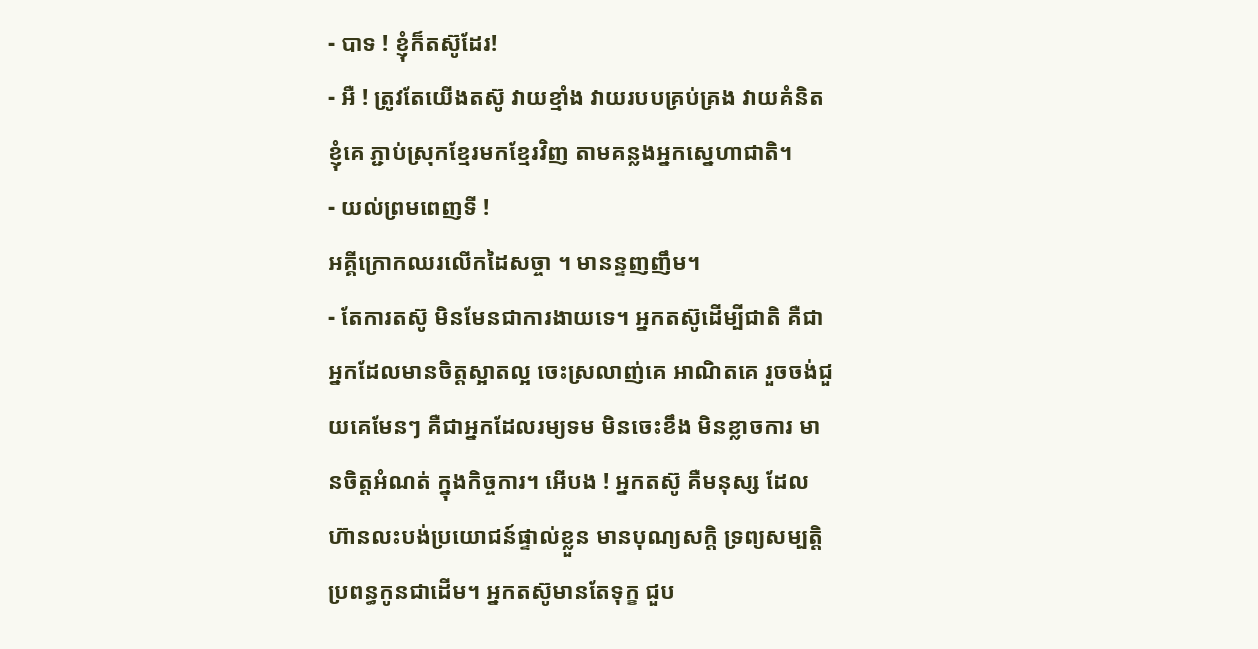- បាទ ! ខ្ញុំក៏តស៊ូដែរ!
- អឺ ! ត្រូវតែយើងតស៊ូ វាយខ្មាំង វាយរបបគ្រប់គ្រង វាយគំនិតខ្ញុំគេ ភ្ជាប់ស្រុកខ្មែរមកខ្មែរវិញ តាមគន្លងអ្នកស្នេហាជាតិ។
- យល់ព្រមពេញទី !
អគ្គីក្រោកឈរលើកដៃសច្ចា ។ មានន្ទញញឹម។
- តែការតស៊ូ មិនមែនជាការងាយទេ។ អ្នកតស៊ូដើម្បីជាតិ គឺជាអ្នកដែលមានចិត្ដស្អាតល្អ ចេះស្រលាញ់គេ អាណិតគេ រួចចង់ជួយគេមែនៗ គឺជាអ្នកដែលរម្យទម មិនចេះខឹង មិនខ្លាចការ មានចិត្ដអំណត់ ក្នុងកិច្ចការ។ អើបង ! អ្នកតស៊ូ គឺមនុស្ស ដែលហ៊ានលះបង់ប្រយោជន៍ផ្ទាល់ខ្លួន មានបុណ្យសក្ដិ ទ្រព្យសម្បត្ដិ ប្រពន្ធកូនជាដើម។ អ្នកតស៊ូមានតែទុក្ខ ជួប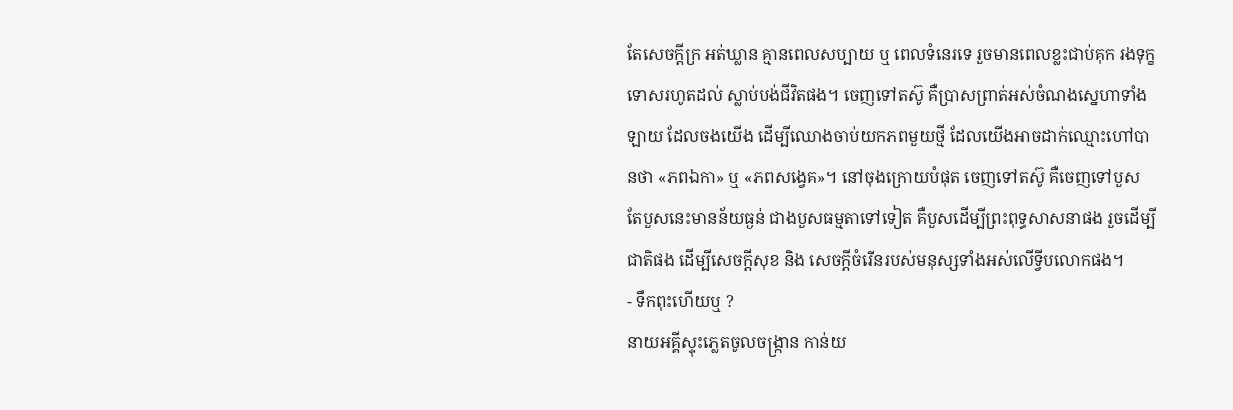តែសេចក្ដីក្រ អត់ឃ្លាន គ្មានពេលសប្បាយ ឬ ពេលទំនេរទេ រួចមានពេលខ្លះជាប់គុក រងទុក្ខទោសរហូតដល់ ស្លាប់បង់ជីវិតផង។ ចេញទៅតស៊ូ គឺប្រាសព្រាត់អស់ចំណងស្នេហាទាំងឡាយ ដែលចងយើង ដើម្បីឈោងចាប់យកភពមួយថ្មី ដែលយើងអាចដាក់ឈ្មោះហៅបានថា «ភពឯកា» ឬ «ភពសង្វេគ»។ នៅចុងក្រោយបំផុត ចេញទៅតស៊ូ គឺចេញទៅបួស តែបួសនេះមានន័យធ្ងន់ ជាងបួសធម្មតាទៅទៀត គឺបួសដើម្បីព្រះពុទ្ធសាសនាផង រួចដើម្បីជាតិផង ដើម្បីសេចក្ដីសុខ និង សេចក្ដីចំរើនរបស់មនុស្សទាំងអស់លើទ្វីបលោកផង។
- ទឹកពុះហើយឬ ?
នាយអគ្គីស្ទុះភ្លេតចូលចង្រ្កាន កាន់យ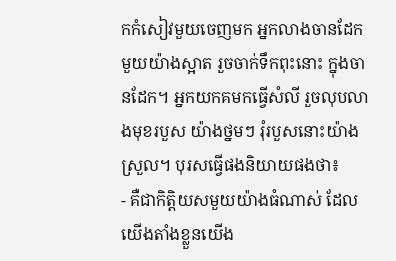កកំសៀវមួយចេញមក អ្នកលាងចានដែកមួយយ៉ាងស្អាត រួចចាក់ទឹកពុះនោះ ក្នុងចានដែក។ អ្នកយកគមកធ្វើសំលី រួចលុបលាងមុខរបួស យ៉ាងថ្នមៗ រុំរបួសនោះយ៉ាងស្រួល។ បុរសធ្វើផងនិយាយផងថា៖
- គឺជាកិត្ដិយសមួយយ៉ាងធំណាស់ ដែលយើងតាំងខ្លួនយើង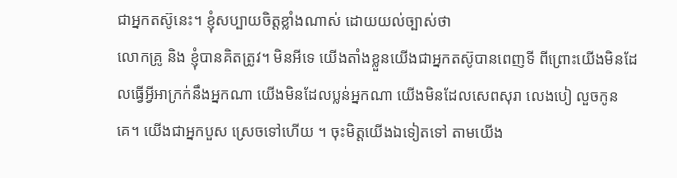ជាអ្នកតស៊ូនេះ។ ខ្ញុំសប្បាយចិត្ដខ្លាំងណាស់ ដោយយល់ច្បាស់ថា
លោកគ្រូ និង ខ្ញុំបានគិតត្រូវ។ មិនអីទេ យើងតាំងខ្លួនយើងជាអ្នកតស៊ូបានពេញទី ពីព្រោះយើងមិនដែលធ្វើអ្វីអាក្រក់នឹងអ្នកណា យើងមិនដែលប្លន់អ្នកណា យើងមិនដែលសេពសុរា លេងបៀ លួចកូនគេ។ យើងជាអ្នកបួស ស្រេចទៅហើយ ។ ចុះមិត្ដយើងឯទៀតទៅ តាមយើង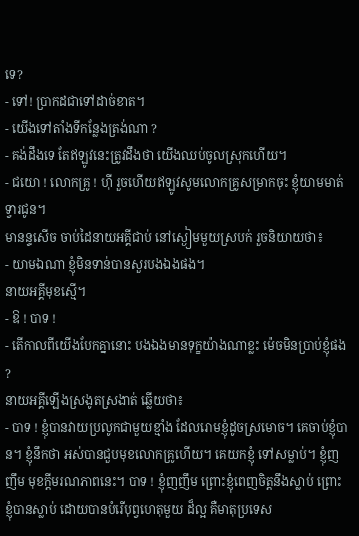ទេ?
- ទៅ! ប្រាកដជាទៅដាច់ខាត។
- យើងទៅតាំងទីកន្លែងត្រង់ណា ?
- គង់ដឹងទេ តែឥឡូវនេះត្រូវដឹងថា យើងឈប់ចូលស្រុកហើយ។
- ជយោ ! លោកគ្រូ ! ហ៊ី រួចហើយឥឡូវសូមលោកគ្រូសម្រាកចុះ ខ្ញុំយាមមាត់ទ្វារជូន។
មានន្ទសើច ចាប់ដៃនាយអគ្គីជាប់ នៅស្ងៀមមួយស្របក់ រួចនិយាយថា៖
- យាមឯណា ខ្ញុំមិនទាន់បានសួរបងឯងផង។
នាយអគ្គីមុខស្មើ។
- ឱ ! បាទ !
- តើកាលពីយើងបែកគ្នានោះ បងឯងមានទុក្ខយ៉ាងណាខ្លះ ម៉េចមិនប្រាប់ខ្ញុំផង ?
នាយអគ្គីឡើងស្រងូតស្រងាត់ ឆ្លើយថា៖
- បាទ ! ខ្ញុំបានវាយប្រលូកជាមួយខ្មាំង ដែលរោមខ្ញុំដូចស្រមោច។ គេចាប់ខ្ញុំបាន។ ខ្ញុំនឹកថា អស់បានជួបមុខលោកគ្រូហើយ។ គេយកខ្ញុំ ទៅសម្លាប់។ ខ្ញុំញញឹម មុខក្ដីមរណភាពនេះ។ បាទ ! ខ្ញុំញញឹម ព្រោះខ្ញុំពេញចិត្ដនឹងស្លាប់ ព្រោះខ្ញុំបានស្លាប់ ដោយបានបំរើបុព្វហេតុមួយ ដ៏ល្អ គឺមាតុប្រទេស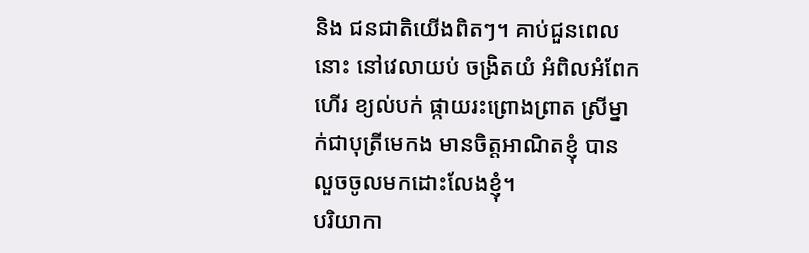និង ជនជាតិយើងពិតៗ។ គាប់ជួនពេលនោះ នៅវេលាយប់ ចង្រិតយំ អំពិលអំពែកហើរ ខ្យល់បក់ ផ្កាយរះព្រោងព្រាត ស្រីម្នាក់ជាបុត្រីមេកង មានចិត្ដអាណិតខ្ញុំ បានលួចចូលមកដោះលែងខ្ញុំ។
បរិយាកា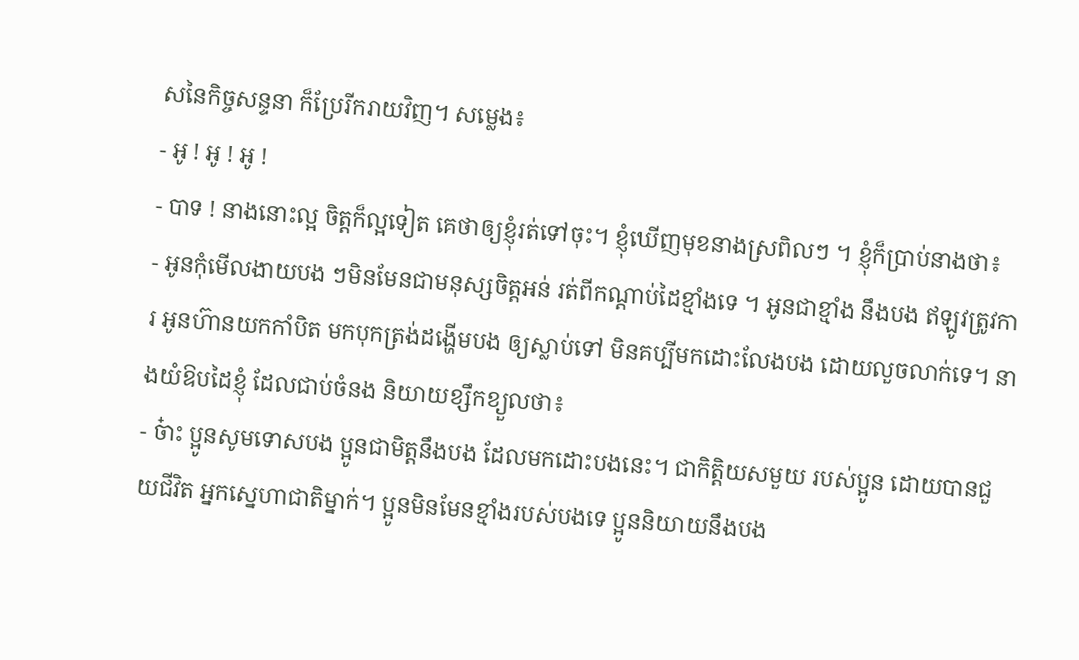សនៃកិច្ចសន្ទនា ក៏ប្រែរីករាយវិញ។ សម្លេង៖
- អូ ! អូ ! អូ !
- បាទ ! នាងនោះល្អ ចិត្ដក៏ល្អទៀត គេថាឲ្យខ្ញុំរត់ទៅចុះ។ ខ្ញុំឃើញមុខនាងស្រពិលៗ ។ ខ្ញុំក៏ប្រាប់នាងថា៖
- អូនកុំមើលងាយបង ៗមិនមែនជាមនុស្សចិត្ដអន់ រត់ពីកណ្ដាប់ដៃខ្មាំងទេ ។ អូនជាខ្មាំង នឹងបង ឥឡូវត្រូវការ អូនហ៊ានយកកាំបិត មកបុកត្រង់ដង្ហើមបង ឲ្យស្លាប់ទៅ មិនគប្បីមកដោះលែងបង ដោយលួចលាក់ទេ។ នាងយំឱបដៃខ្ញុំ ដែលជាប់ចំនង និយាយខ្សឹកខ្យួលថា៖
- ច៎ាះ ប្អូនសូមទោសបង ប្អូនជាមិត្ដនឹងបង ដែលមកដោះបងនេះ។ ជាកិត្ដិយសមួយ របស់ប្អូន ដោយបានជួយជីវិត អ្នកស្នេហាជាតិម្នាក់។ ប្អូនមិនមែនខ្មាំងរបស់បងទេ ប្អូននិយាយនឹងបង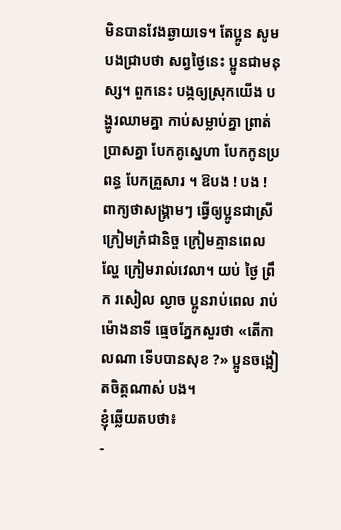មិនបានវែងឆ្ងាយទេ។ តែប្អូន សូមបងជ្រាបថា សព្វថ្ងៃនេះ ប្អូនជាមនុស្ស។ ពួកនេះ បង្កឲ្យស្រុកយើង បង្ហូរឈាមគ្នា កាប់សម្លាប់គ្នា ព្រាត់ប្រាសគ្នា បែកគូស្នេហា បែកកូនប្រពន្ធ បែកគ្រួសារ ។ ឱបង ! បង ! ពាក្យថាសង្រ្គាមៗ ធ្វើឲ្យប្អូនជាស្រីក្រៀមក្រំជានិច្ច ក្រៀមគ្មានពេលល្ហែ ក្រៀមរាល់វេលា។ យប់ ថ្ងៃ ព្រឹក រសៀល ល្ងាច ប្អូនរាប់ពេល រាប់ម៉ោងនាទី ធ្មេចភ្នែកសួរថា «តើកាលណា ទើបបានសុខ ?» ប្អូនចង្អៀតចិត្ដណាស់ បង។
ខ្ញុំឆ្លើយតបថា៖
-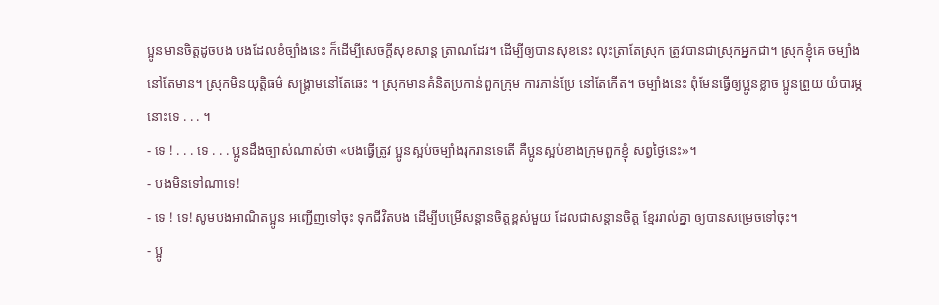ប្អូនមានចិត្ដដូចបង បងដែលខំច្បាំងនេះ ក៏ដើម្បីសេចក្ដីសុខសាន្ដ ត្រាណដែរ។ ដើម្បីឲ្យបានសុខនេះ លុះត្រាតែស្រុក ត្រូវបានជាស្រុកអ្នកជា។ ស្រុកខ្ញុំគេ ចម្បាំងនៅតែមាន។ ស្រុកមិនយុត្ដិធម៌ សង្គ្រាមនៅតែឆេះ ។ ស្រុកមានគំនិតប្រកាន់ពួកក្រុម ការភាន់ប្រែ នៅតែកើត។ ចម្បាំងនេះ ពុំមែនធ្វើឲ្យប្អូនខ្លាច ប្អូនព្រួយ យំបារម្ភនោះទេ . . . ។
- ទេ ! . . . ទេ . . . ប្អូនដឹងច្បាស់ណាស់ថា «បងធ្វើត្រូវ ប្អូនស្អប់ចម្បាំងរុករានទេតើ គឺប្អូនស្អប់ខាងក្រុមពួកខ្ញុំ សព្វថ្ងៃនេះ»។
- បងមិនទៅណាទេ!
- ទេ ! ទេ! សូមបងអាណិតប្អូន អញ្ជើញទៅចុះ ទុកជីវិតបង ដើម្បីបម្រើសន្ដានចិត្ដខ្ពស់មួយ ដែលជាសន្ដានចិត្ដ ខ្មែររាល់គ្នា ឲ្យបានសម្រេចទៅចុះ។
- ប្អូ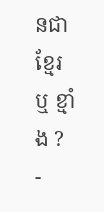នជាខ្មែរ ឬ ខ្មាំង ?
-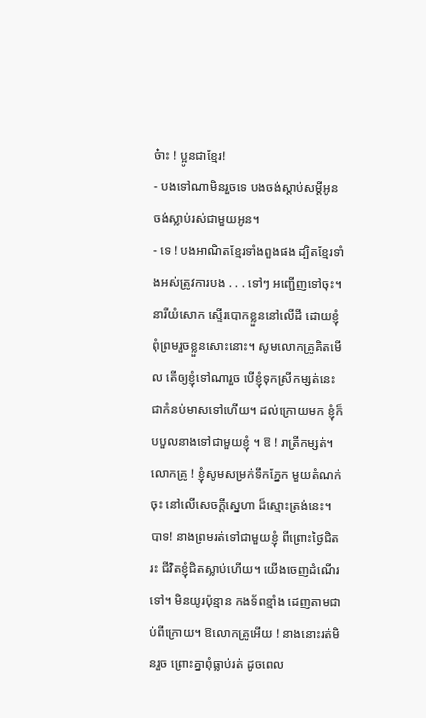ច៎ាះ ! ប្អូនជាខ្មែរ!
- បងទៅណាមិនរួចទេ បងចង់ស្ដាប់សម្ដីអូន ចង់ស្លាប់រស់ជាមួយអូន។
- ទេ ! បងអាណិតខ្មែរទាំងពួងផង ដ្បិតខ្មែរទាំងអស់ត្រូវការបង . . . ទៅៗ អញ្ជើញទៅចុះ។
នារីយំសោក ស្ទើរបោកខ្លួននៅលើដី ដោយខ្ញុំ ពុំព្រមរួចខ្លួនសោះនោះ។ សូមលោកគ្រូគិតមើល តើឲ្យខ្ញុំទៅណារួច បើខ្ញុំទុកស្រីកម្សត់នេះ ជាកំនប់មាសទៅហើយ។ ដល់ក្រោយមក ខ្ញុំក៏បបួលនាងទៅជាមួយខ្ញុំ ។ ឱ ! រាត្រីកម្សត់។ លោកគ្រូ ! ខ្ញុំសូមសម្រក់ទឹកភ្នែក មួយតំណក់ចុះ នៅលើសេចក្ដីស្នេហា ដ៏ស្មោះត្រង់នេះ។ បាទ! នាងព្រមរត់ទៅជាមួយខ្ញុំ ពីព្រោះថ្ងៃជិតរះ ជីវិតខ្ញុំជិតស្លាប់ហើយ។ យើងចេញដំណើរទៅ។ មិនយូរប៉ុន្មាន កងទ័ពខ្មាំង ដេញតាមជាប់ពីក្រោយ។ ឱលោកគ្រូអើយ ! នាងនោះរត់មិនរួច ព្រោះគ្នាពុំធ្លាប់រត់ ដូចពេល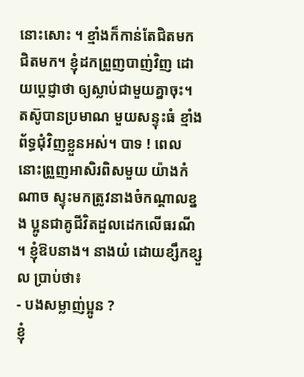នោះសោះ ។ ខ្មាំងក៏កាន់តែជិតមក ជិតមក។ ខ្ញុំដកព្រួញបាញ់វិញ ដោយប្ដេជ្ញាថា ឲ្យស្លាប់ជាមួយគ្នាចុះ។ តស៊ូបានប្រមាណ មួយសន្ទុះធំ ខ្មាំងព័ទ្ធជុំវិញខ្លួនអស់។ បាទ ! ពេលនោះព្រួញអាសិរពិសមួយ យ៉ាងកំណាច ស្ទុះមកត្រូវនាងចំកណ្ដាលខ្នង ប្អូនជាគូជីវិតដួលដេកលើធរណី ។ ខ្ញុំឱបនាង។ នាងយំ ដោយខ្សឹកខ្សួល ប្រាប់ថា៖
- បងសម្លាញ់ប្អូន ?
ខ្ញុំ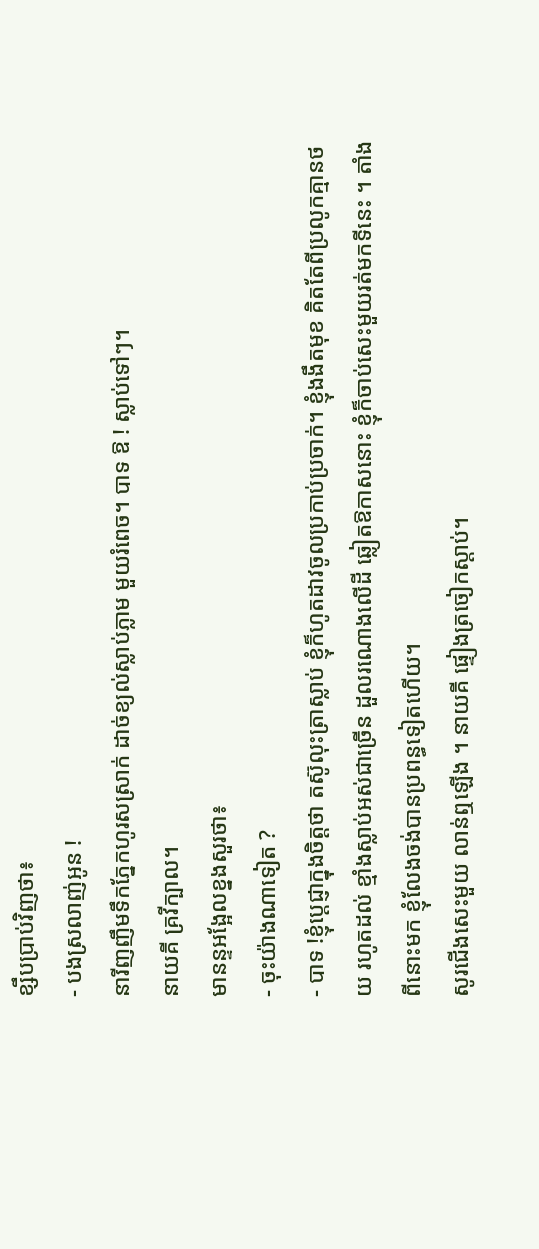ខ្សឹបប្រាប់វិញថា៖
- បងស្រលាញ់អូន !
នារីញញឹមទឹកភ្នែកហូរសស្រាក់ ដាច់ខ្យល់ស្លាប់ភ្លាម មួយរំពេច។ បាទ ឱ ! ស្លាប់ទៅៗ។
នាយគី គ្រវីក្បាល។
មានន្ទអង្អែលខ្នងសួរថា៖
- ចុះយ៉ាងណាទៀត ?
- បាទ !ខ្ញុំប្ដេជ្ញាក្នុងចិត្ដថា តស៊ូលុះត្រាស្លាប់ ខ្ញុំក៏ហូតដាវចូលប្រកាប់ប្រចាក់។ ខ្ញុំងងឹតមុខ គិតតែពីប្រលូកគ្មានថយ រហូតដល់ ខ្មាំងស្លាប់អស់ជាច្រើន ដួលរណោងលើដី ឆ្លៀតឱកាសនោះ ខ្ញុំក៏ចាប់សេះមួយរត់មកទីនេះ ។ តាំងពីនោះមក ខ្ញុំលែងចង់បានប្រពន្ធទៀតហើយ។
សូរជើងសេះមួយ លាន់ឮឡើង ។ នាយគី ផ្ទៀងត្រចៀកស្ដាប់។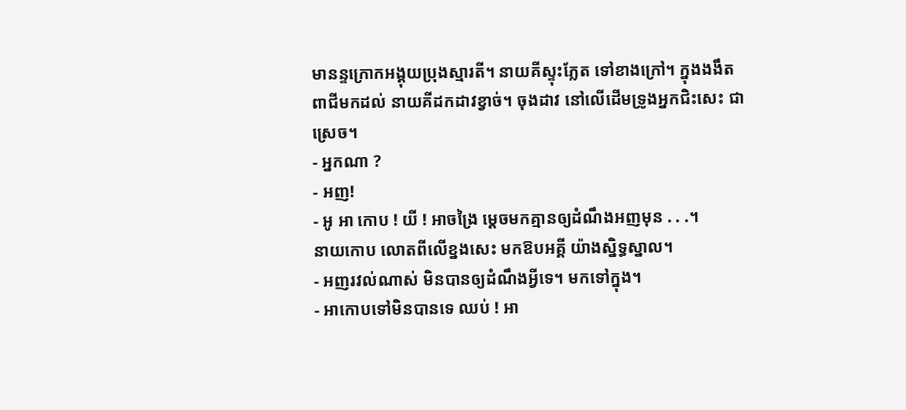មានន្ទក្រោកអង្គុយប្រុងស្មារតី។ នាយគីស្ទុះភ្លែត ទៅខាងក្រៅ។ ក្នុងងងឹត ពាជីមកដល់ នាយគីដកដាវខ្វាច់។ ចុងដាវ នៅលើដើមទ្រូងអ្នកជិះសេះ ជាស្រេច។
- អ្នកណា ?
- អញ!
- អូ អា កោប ! យី ! អាចង្រៃ ម្ដេចមកគ្មានឲ្យដំណឹងអញមុន . . .។
នាយកោប លោតពីលើខ្នងសេះ មកឱបអគ្គី យ៉ាងស្និទ្ធស្នាល។
- អញរវល់ណាស់ មិនបានឲ្យដំណឹងអ្វីទេ។ មកទៅក្នុង។
- អាកោបទៅមិនបានទេ ឈប់ ! អា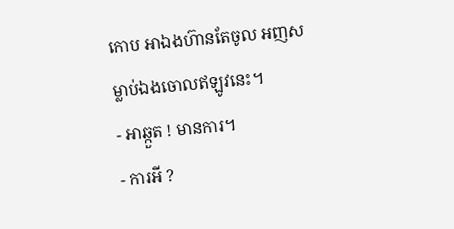កោប អាឯងហ៊ានតែចូល អញសម្លាប់ឯងចោលឥឡូវនេះ។
- អាឆ្កួត ! មានការ។
- ការអី ?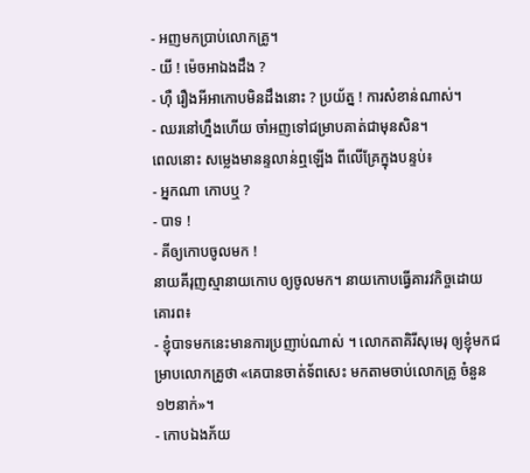- អញមកប្រាប់លោកគ្រូ។
- យី ! ម៉េចអាឯងដឹង ?
- ហ៊ឺ រឿងអីអាកោបមិនដឹងនោះ ? ប្រយ័ត្ន ! ការសំខាន់ណាស់។
- ឈរនៅហ្នឹងហើយ ចាំអញទៅជម្រាបគាត់ជាមុនសិន។
ពេលនោះ សម្លេងមានន្ទលាន់ឮឡើង ពីលើគ្រែក្នុងបន្ទប់៖
- អ្នកណា កោបឬ ?
- បាទ !
- គីឲ្យកោបចូលមក !
នាយគីរុញស្មានាយកោប ឲ្យចូលមក។ នាយកោបធ្វើគារវកិច្ចដោយគោរព៖
- ខ្ញុំបាទមកនេះមានការប្រញាប់ណាស់ ។ លោកតាគិរីសុមេរុ ឲ្យខ្ញុំមកជម្រាបលោកគ្រូថា «គេបានចាត់ទ័ពសេះ មកតាមចាប់លោកគ្រូ ចំនួន១២នាក់»។
- កោបឯងភ័យ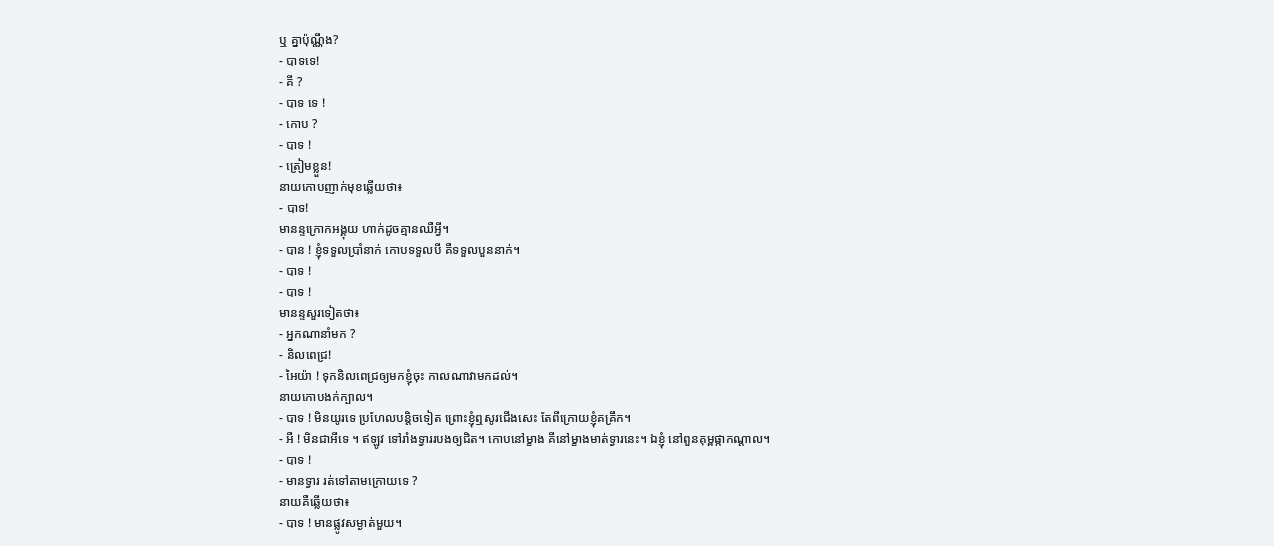ឬ គ្នាប៉ុណ្ណឹង?
- បាទទេ!
- គី ?
- បាទ ទេ !
- កោប ?
- បាទ !
- ត្រៀមខ្លួន!
នាយកោបញាក់មុខឆ្លើយថា៖
- បាទ!
មានន្ទក្រោកអង្គុយ ហាក់ដូចគ្មានឈឺអ្វី។
- បាន ! ខ្ញុំទទួលប្រាំនាក់ កោបទទួលបី គឺទទួលបួននាក់។
- បាទ !
- បាទ !
មានន្ទសួរទៀតថា៖
- អ្នកណានាំមក ?
- និលពេជ្រ!
- អៃយ៉ា ! ទុកនិលពេជ្រឲ្យមកខ្ញុំចុះ កាលណាវាមកដល់។
នាយកោបងក់ក្បាល។
- បាទ ! មិនយូរទេ ប្រហែលបន្ដិចទៀត ព្រោះខ្ញុំឮសូរជើងសេះ តែពីក្រោយខ្ញុំគគ្រឹក។
- អឺ ! មិនជាអីទេ ។ ឥឡូវ ទៅរាំងទ្វាររបងឲ្យជិត។ កោបនៅម្ខាង គីនៅម្ខាងមាត់ទ្វារនេះ។ ឯខ្ញុំ នៅពួនគុម្ពផ្កាកណ្ដាល។
- បាទ !
- មានទ្វារ រត់ទៅតាមក្រោយទេ ?
នាយគឺឆ្លើយថា៖
- បាទ ! មានផ្លូវសម្ងាត់មួយ។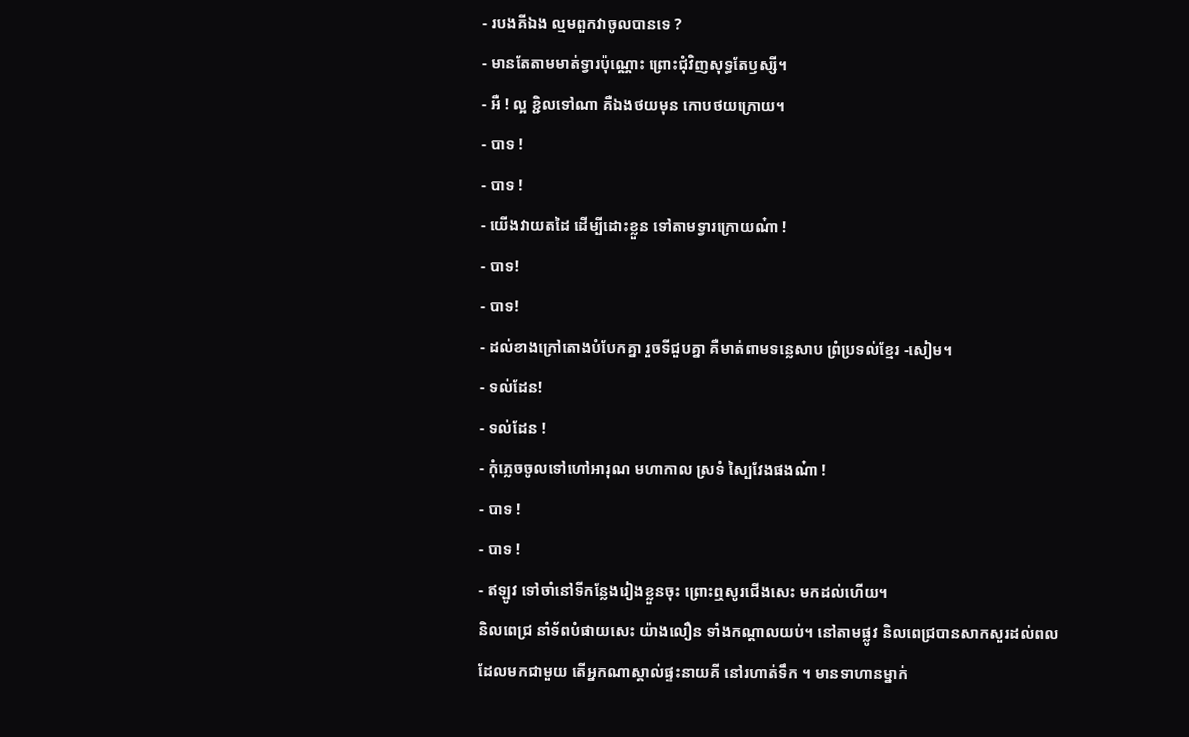- របងគីឯង ល្មមពួកវាចូលបានទេ ?
- មានតែតាមមាត់ទ្វារប៉ុណ្ណោះ ព្រោះជុំវិញសុទ្ធតែឫស្សី។
- អឺ ! ល្អ ខ្ជិលទៅណា គឺឯងថយមុន កោបថយក្រោយ។
- បាទ !
- បាទ !
- យើងវាយតដៃ ដើម្បីដោះខ្លួន ទៅតាមទ្វារក្រោយណ៎ា !
- បាទ!
- បាទ!
- ដល់ខាងក្រៅតោងបំបែកគ្នា រួចទីជួបគ្នា គឺមាត់ពាមទន្លេសាប ព្រំប្រទល់ខ្មែរ -សៀម។
- ទល់ដែន!
- ទល់ដែន !
- កុំភ្លេចចូលទៅហៅអារុណ មហាកាល ស្រទំ ស្បៃវែងផងណ៎ា !
- បាទ !
- បាទ !
- ឥឡូវ ទៅចាំនៅទីកន្លែងរៀងខ្លួនចុះ ព្រោះឮសូរជើងសេះ មកដល់ហើយ។
និលពេជ្រ នាំទ័ពបំផាយសេះ យ៉ាងលឿន ទាំងកណ្ដាលយប់។ នៅតាមផ្លូវ និលពេជ្របានសាកសួរដល់ពល ដែលមកជាមួយ តើអ្នកណាស្គាល់ផ្ទះនាយគី នៅរហាត់ទឹក ។ មានទាហានម្នាក់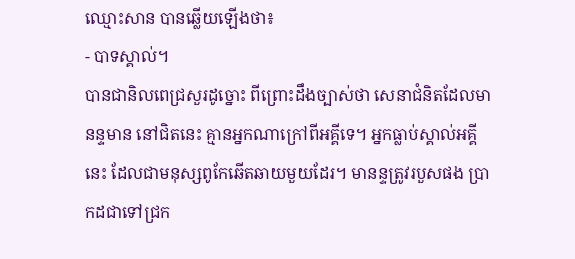ឈ្មោះសាន បានឆ្លើយឡើងថា៖
- បាទស្គាល់។
បានជានិលពេជ្រសួរដូច្នោះ ពីព្រោះដឹងច្បាស់ថា សេនាជំនិតដែលមានន្ទមាន នៅជិតនេះ គ្មានអ្នកណាក្រៅពីអគ្គីទេ។ អ្នកធ្លាប់ស្គាល់អគ្គីនេះ ដែលជាមនុស្សពូកែឆើតឆាយមួយដែរ។ មានន្ទត្រូវរបួសផង ប្រាកដជាទៅជ្រក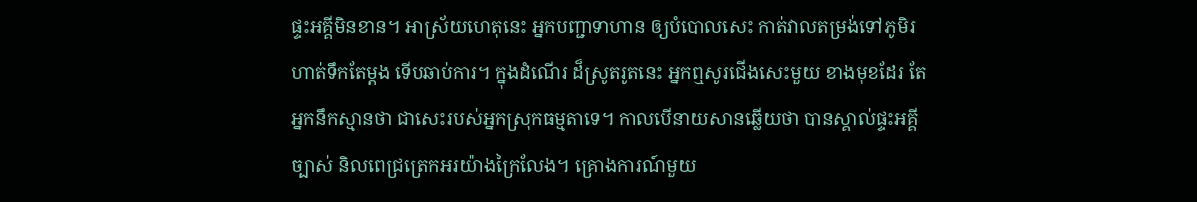ផ្ទះអគ្គីមិនខាន។ អាស្រ័យហេតុនេះ អ្នកបញ្ជាទាហាន ឲ្យបំបោលសេះ កាត់វាលតម្រង់ទៅភូមិរហាត់ទឹកតែម្ដង ទើបឆាប់ការ។ ក្នុងដំណើរ ដ៏ស្រូតរូតនេះ អ្នកឮសូរជើងសេះមួយ ខាងមុខដែរ តែអ្នកនឹកស្មានថា ជាសេះរបស់អ្នកស្រុកធម្មតាទេ។ កាលបើនាយសានឆ្លើយថា បានស្គាល់ផ្ទះអគ្គីច្បាស់ និលពេជ្រត្រេកអរយ៉ាងក្រៃលែង។ គ្រោងការណ៍មួយ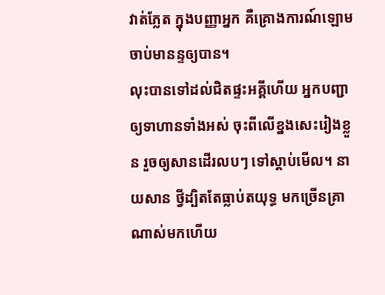វាត់ភ្លែត ក្នុងបញ្ញាអ្នក គឺគ្រោងការណ៍ឡោមចាប់មានន្ទឲ្យបាន។
លុះបានទៅដល់ជិតផ្ទះអគ្គីហើយ អ្នកបញ្ជាឲ្យទាហានទាំងអស់ ចុះពីលើខ្នងសេះរៀងខ្លួន រួចឲ្យសានដើរលបៗ ទៅស្ដាប់មើល។ នាយសាន ថ្វីដ្បិតតែធ្លាប់តយុទ្ធ មកច្រើនគ្រាណាស់មកហើយ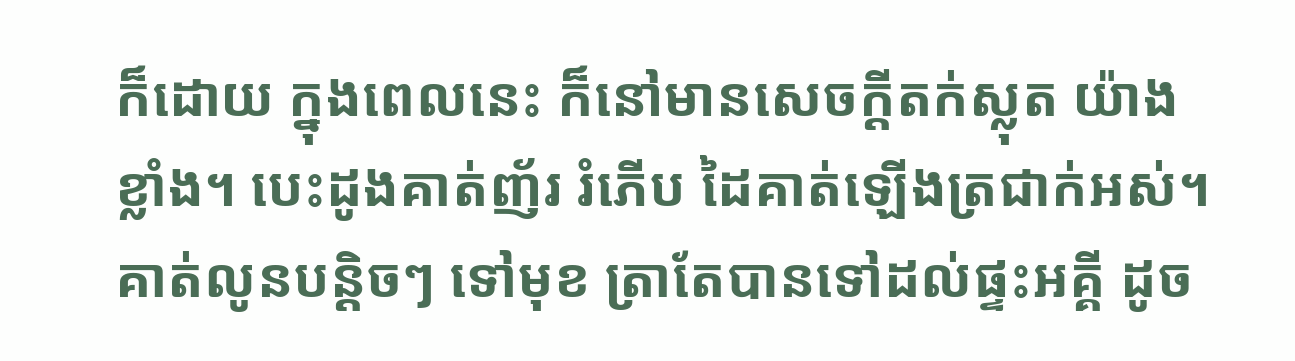ក៏ដោយ ក្នុងពេលនេះ ក៏នៅមានសេចក្ដីតក់ស្លុត យ៉ាងខ្លាំង។ បេះដូងគាត់ញ័រ រំភើប ដៃគាត់ឡើងត្រជាក់អស់។ គាត់លូនបន្ដិចៗ ទៅមុខ ត្រាតែបានទៅដល់ផ្ទះអគ្គី ដូច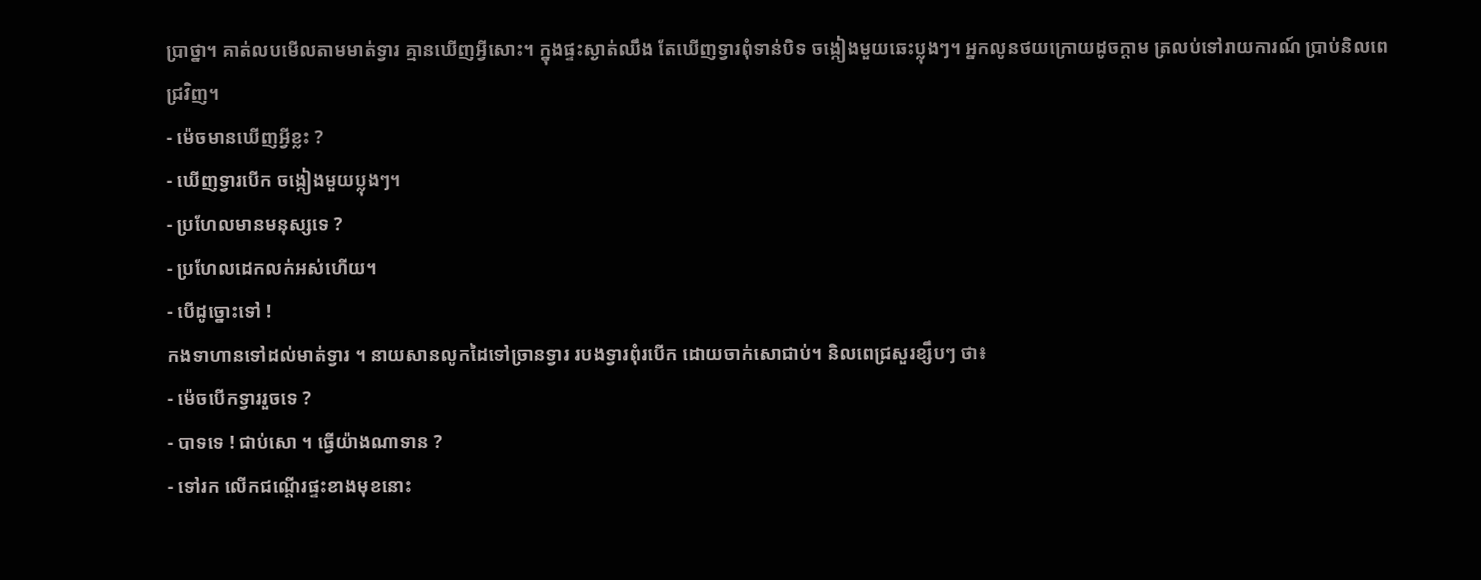ប្រាថ្នា។ គាត់លបមើលតាមមាត់ទ្វារ គ្មានឃើញអ្វីសោះ។ ក្នុងផ្ទះស្ងាត់ឈឹង តែឃើញទ្វារពុំទាន់បិទ ចង្កៀងមួយឆេះប្លុងៗ។ អ្នកលូនថយក្រោយដូចក្ដាម ត្រលប់ទៅរាយការណ៍ ប្រាប់និលពេជ្រវិញ។
- ម៉េចមានឃើញអ្វីខ្លះ ?
- ឃើញទ្វារបើក ចង្កៀងមួយប្លុងៗ។
- ប្រហែលមានមនុស្សទេ ?
- ប្រហែលដេកលក់អស់ហើយ។
- បើដូច្នោះទៅ !
កងទាហានទៅដល់មាត់ទ្វារ ។ នាយសានលូកដៃទៅច្រានទ្វារ របងទ្វារពុំរបើក ដោយចាក់សោជាប់។ និលពេជ្រសួរខ្សឹបៗ ថា៖
- ម៉េចបើកទ្វាររួចទេ ?
- បាទទេ ! ជាប់សោ ។ ធ្វើយ៉ាងណាទាន ?
- ទៅរក លើកជណ្ដើរផ្ទះខាងមុខនោះ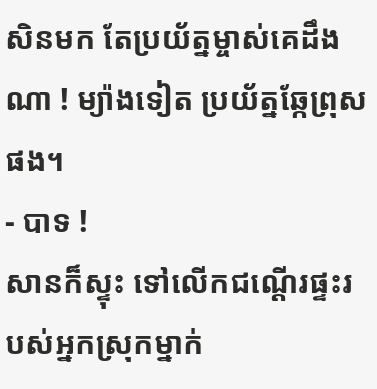សិនមក តែប្រយ័ត្នម្ចាស់គេដឹងណា ! ម្យ៉ាងទៀត ប្រយ័ត្នឆ្កែព្រុសផង។
- បាទ !
សានក៏ស្ទុះ ទៅលើកជណ្ដើរផ្ទះរបស់អ្នកស្រុកម្នាក់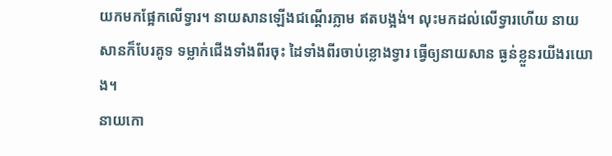យកមកផ្អែកលើទ្វារ។ នាយសានឡើងជណ្ដើរភ្លាម ឥតបង្អង់។ លុះមកដល់លើទ្វារហើយ នាយសានក៏បែរគូទ ទម្លាក់ជើងទាំងពីរចុះ ដៃទាំងពីរចាប់ខ្លោងទ្វារ ធ្វើឲ្យនាយសាន ធ្ងន់ខ្លួនរយីងរយោង។
នាយកោ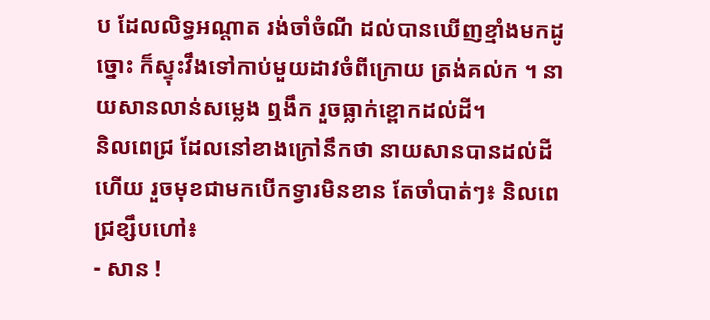ប ដែលលិទ្ធអណ្ដាត រង់ចាំចំណី ដល់បានឃើញខ្មាំងមកដូច្នោះ ក៏ស្ទុះវឹងទៅកាប់មួយដាវចំពីក្រោយ ត្រង់គល់ក ។ នាយសានលាន់សម្លេង ឮងឹក រួចធ្លាក់ខ្ពោកដល់ដី។
និលពេជ្រ ដែលនៅខាងក្រៅនឹកថា នាយសានបានដល់ដីហើយ រួចមុខជាមកបើកទ្វារមិនខាន តែចាំបាត់ៗ៖ និលពេជ្រខ្សឹបហៅ៖
- សាន !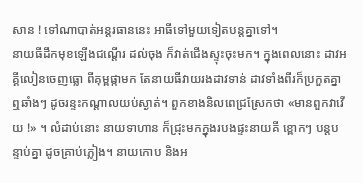សាន ! ទៅណាបាត់អន្ដរធាននេះ អាធីទៅមួយទៀតបន្ដគ្នាទៅ។
នាយធីដឹកមុខឡើងជណ្ដើរ ដល់ចុង ក៏វាត់ជើងស្ទុះចុះមក។ ក្នុងពេលនោះ ដាវអគ្គីលៀនចេញធ្លោ ពីគុម្ពផ្កាមក តែនាយធីវាយរងដាវទាន់ ដាវទាំងពីរក៏ប្រកួតគ្នាឮឆាំងៗ ដូចរន្ទះកណ្ដាលយប់ស្ងាត់។ ពួកខាងនិលពេជ្រស្រែកថា «មានពួកវាវើយ !» ។ លំដាប់នោះ នាយទាហាន ក៏ជ្រុះមកក្នុងរបងផ្ទះនាយគី ខ្ពោកៗ បន្តបន្ទាប់គ្នា ដូចគ្រាប់ភ្លៀង។ នាយកោប និងអ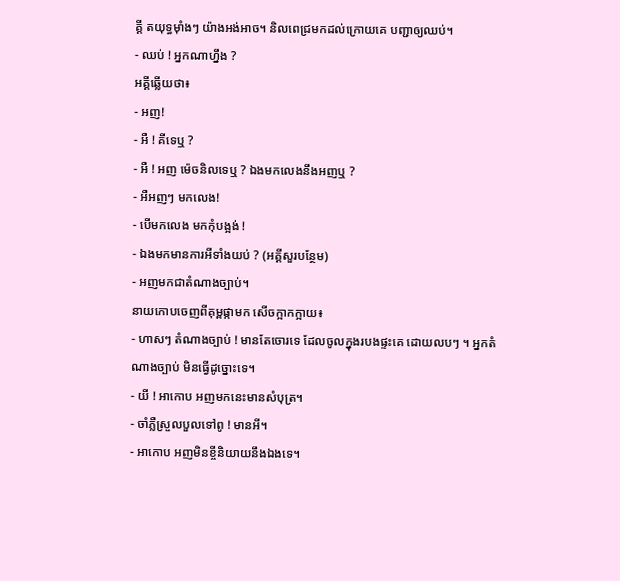គ្គី តយុទ្ធម៉ាំងៗ យ៉ាងអង់អាច។ និលពេជ្រមកដល់ក្រោយគេ បញ្ជាឲ្យឈប់។
- ឈប់ ! អ្នកណាហ្នឹង ?
អគ្គីឆ្លើយថា៖
- អញ!
- អឺ ! គីទេឬ ?
- អឺ ! អញ ម៉េចនិលទេឬ ? ឯងមកលេងនឹងអញឬ ?
- អឺអញៗ មកលេង!
- បើមកលេង មកកុំបង្អង់ !
- ឯងមកមានការអីទាំងយប់ ? (អគ្គីសួរបន្ថែម)
- អញមកជាតំណាងច្បាប់។
នាយកោបចេញពីគុម្ពផ្កាមក សើចក្អាកក្អាយ៖
- ហាសៗ តំណាងច្បាប់ ! មានតែចោរទេ ដែលចូលក្នុងរបងផ្ទះគេ ដោយលបៗ ។ អ្នកតំណាងច្បាប់ មិនធ្វើដូច្នោះទេ។
- យី ! អាកោប អញមកនេះមានសំបុត្រ។
- ចាំភ្លឺស្រួលបួលទៅពូ ! មានអី។
- អាកោប អញមិនខ្ចីនិយាយនឹងឯងទេ។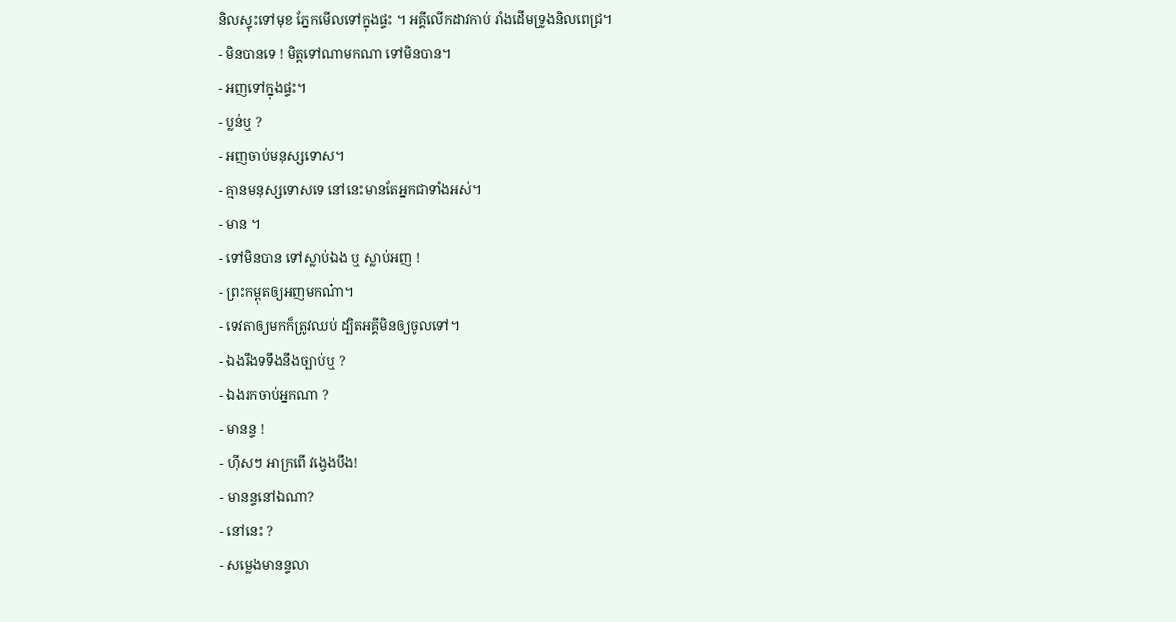និលស្ទុះទៅមុខ ភ្នែកមើលទៅក្នុងផ្ទះ ។ អគ្គីលើកដាវកាប់ រាំងដើមទ្រូងនិលពេជ្រ។
- មិនបានទេ ! មិត្ដទៅណាមកណា ទៅមិនបាន។
- អញទៅក្នុងផ្ទះ។
- ប្លន់ឬ ?
- អញចាប់មនុស្សទោស។
- គ្មានមនុស្សទោសទេ នៅនេះមានតែអ្នកជាទាំងអស់។
- មាន ។
- ទៅមិនបាន ទៅស្លាប់ឯង ឬ ស្លាប់អញ !
- ព្រះកម្ពុតឲ្យអញមកណ៎ា។
- ទេវតាឲ្យមកក៏ត្រូវឈប់ ដ្បិតអគ្គីមិនឲ្យចូលទៅ។
- ឯងរឹងទទឹងនឹងច្បាប់ឬ ?
- ឯងរកចាប់អ្នកណា ?
- មានន្ទ !
- ហ៊ីសៗ អាក្រពើ វង្វេងបឹង!
- មានន្ទនៅឯណា?
- នៅនេះ ?
- សម្លេងមានន្ទលា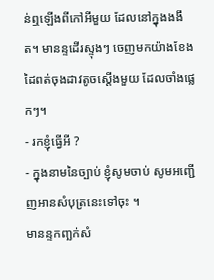ន់ឮឡើងពីកៅអីមួយ ដែលនៅក្នុងងងឹត។ មានន្ទដើរស្ទុងៗ ចេញមកយ៉ាងខែង ដៃពត់ចុងដាវតូចស្ដើងមួយ ដែលចាំងផ្លេកៗ។
- រកខ្ញុំធ្វើអី ?
- ក្នុងនាមនៃច្បាប់ ខ្ញុំសូមចាប់ សូមអញ្ជើញអានសំបុត្រនេះទៅចុះ ។
មានន្ទកញ្ឆក់សំ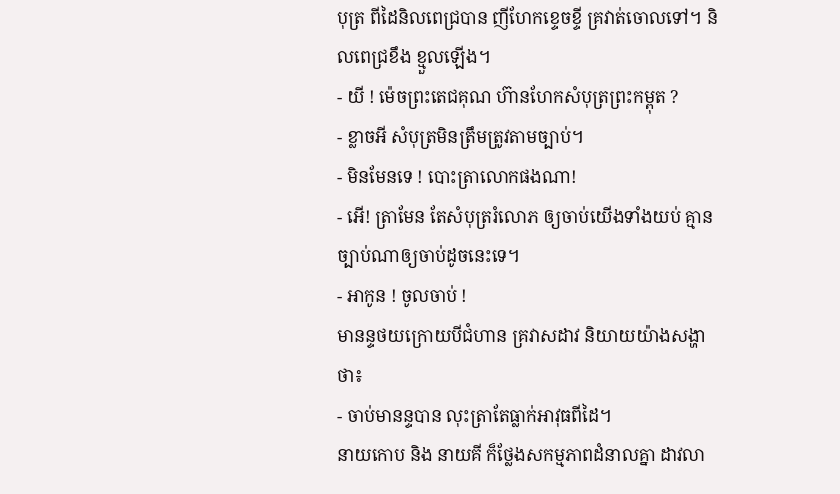បុត្រ ពីដៃនិលពេជ្របាន ញីហែកខ្ទេចខ្ទី គ្រវាត់ចោលទៅ។ និលពេជ្រខឹង ខ្មួលឡើង។
- យី ! ម៉េចព្រះតេជគុណ ហ៊ានហែកសំបុត្រព្រះកម្ពុត ?
- ខ្លាចអី សំបុត្រមិនត្រឹមត្រូវតាមច្បាប់។
- មិនមែនទេ ! បោះត្រាលោកផងណា!
- អើ! ត្រាមែន តែសំបុត្ររំលោភ ឲ្យចាប់យើងទាំងយប់ គ្មានច្បាប់ណាឲ្យចាប់ដូចនេះទេ។
- អាកូន ! ចូលចាប់ !
មានន្ទថយក្រោយបីជំហាន គ្រវាសដាវ និយាយយ៉ាងសង្ហាថា៖
- ចាប់មានន្ទបាន លុះត្រាតែធ្លាក់អាវុធពីដៃ។
នាយកោប និង នាយគី ក៏ថ្លែងសកម្មភាពដំនាលគ្នា ដាវលា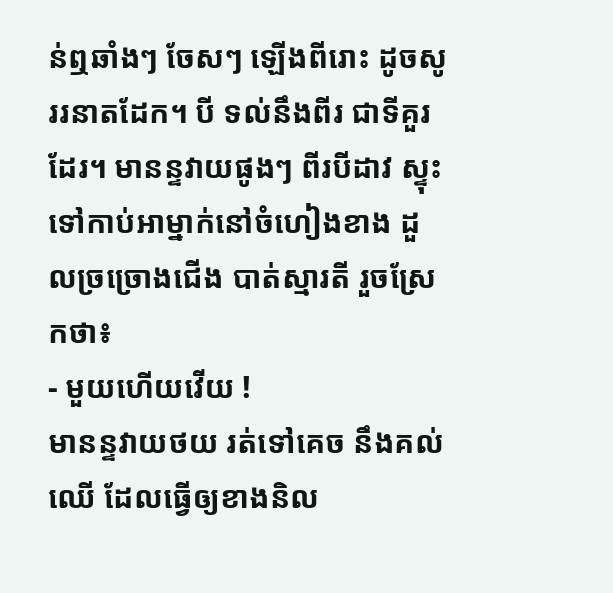ន់ឮឆាំងៗ ចែសៗ ឡើងពីរោះ ដូចសូររនាតដែក។ បី ទល់នឹងពីរ ជាទីគួរដែរ។ មានន្ទវាយផូងៗ ពីរបីដាវ ស្ទុះទៅកាប់អាម្នាក់នៅចំហៀងខាង ដួលច្រច្រោងជើង បាត់ស្មារតី រួចស្រែកថា៖
- មួយហើយវើយ !
មានន្ទវាយថយ រត់ទៅគេច នឹងគល់ឈើ ដែលធ្វើឲ្យខាងនិល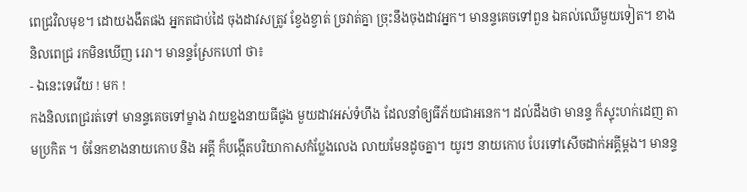ពេជ្រវិលមុខ។ ដោយងងឹតផង អ្នកតជាប់ដៃ ចុងដាវសត្រូវ ខ្វែងខ្វាត់ ច្រវាត់គ្នា ច្រុះនឹងចុងដាវអ្នក។ មានន្ទគេចទៅពួន ឯគល់ឈើមួយទៀត។ ខាងនិលពេជ្រ រកមិនឃើញ រេរា។ មានន្ទស្រែកហៅ ថា៖
- ឯនេះទេវើយ ! មក !
កងនិលពេជ្ររត់ទៅ មានន្ទគេចទៅម្ខាង វាយខ្នងនាយធីផូង មួយដាវអស់ទំហឹង ដែលនាំឲ្យធីភ័យជាអនេក។ ដល់ដឹងថា មានន្ទ ក៏ស្ទុះហក់ដេញ តាមប្រកិត ។ ចំនែកខាងនាយកោប និង អគ្គី ក៏បង្កើតបរិយាកាសកំប្លែងលេង លាយមែនដូចគ្នា។ យូរៗ នាយកោប បែរទៅសើចដាក់អគ្គីម្ដង។ មានន្ទ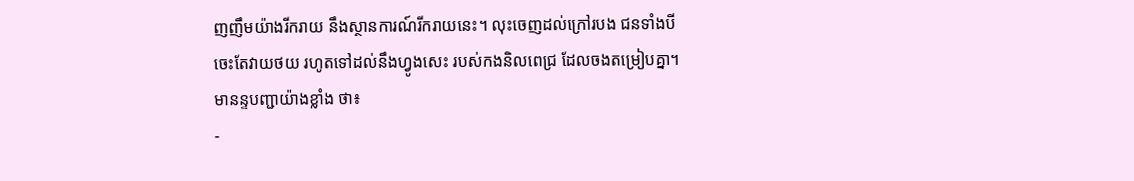ញញឹមយ៉ាងរីករាយ នឹងស្ថានការណ៍រីករាយនេះ។ លុះចេញដល់ក្រៅរបង ជនទាំងបី ចេះតែវាយថយ រហូតទៅដល់នឹងហ្វូងសេះ របស់កងនិលពេជ្រ ដែលចងតម្រៀបគ្នា។ មានន្ទបញ្ជាយ៉ាងខ្លាំង ថា៖
-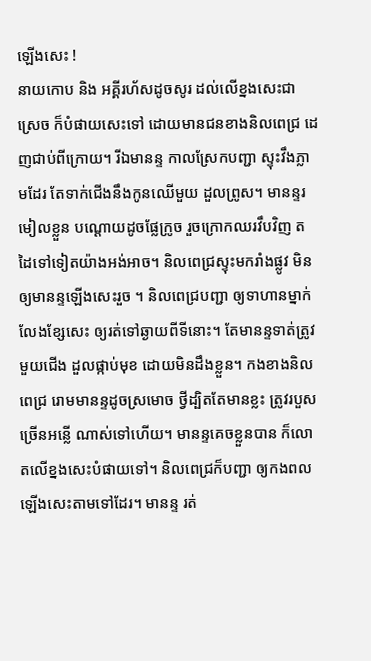ឡើងសេះ !
នាយកោប និង អគ្គីរហ័សដូចសូរ ដល់លើខ្នងសេះជាស្រេច ក៏បំផាយសេះទៅ ដោយមានជនខាងនិលពេជ្រ ដេញជាប់ពីក្រោយ។ រីឯមានន្ទ កាលស្រែកបញ្ជា ស្ទុះវឹងភ្លាមដែរ តែទាក់ជើងនឹងកូនឈើមួយ ដួលព្រូស។ មានន្ទរមៀលខ្លួន បណ្ដោយដូចផ្លែក្រូច រួចក្រោកឈរវឹបវិញ តដៃទៅទៀតយ៉ាងអង់អាច។ និលពេជ្រស្ទុះមករាំងផ្លូវ មិនឲ្យមានន្ទឡើងសេះរួច ។ និលពេជ្របញ្ជា ឲ្យទាហានម្នាក់ លែងខ្សែសេះ ឲ្យរត់ទៅឆ្ងាយពីទីនោះ។ តែមានន្ទទាត់ត្រូវមួយជើង ដួលផ្កាប់មុខ ដោយមិនដឹងខ្លួន។ កងខាងនិលពេជ្រ រោមមានន្ទដូចស្រមោច ថ្វីដ្បិតតែមានខ្លះ ត្រូវរបួសច្រើនអន្លើ ណាស់ទៅហើយ។ មានន្ទគេចខ្លួនបាន ក៏លោតលើខ្នងសេះបំផាយទៅ។ និលពេជ្រក៏បញ្ជា ឲ្យកងពលឡើងសេះតាមទៅដែរ។ មានន្ទ រត់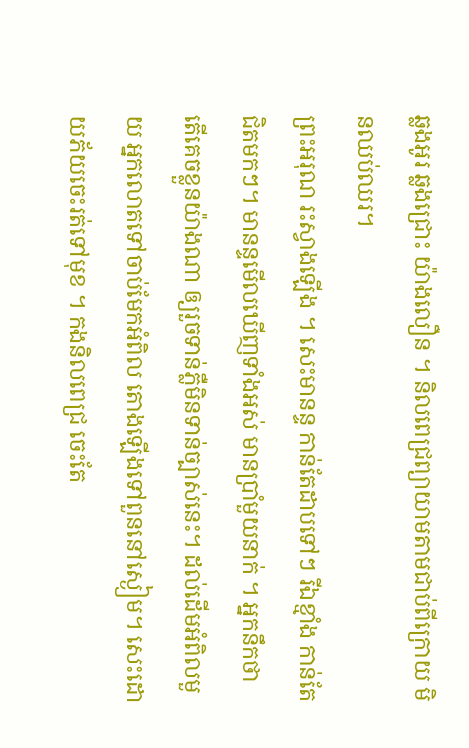ឆ្លងអូរ ឆ្លងជ្រោះ យ៉ាងលឿន ។ និលពេជ្រព្យាយាមតាមជាប់ពីក្រោយ មិនឈប់ឈរ។
ព្រះអរុណ រះស្វាងឡើង ។ សេះមានន្ទ កាន់តែដាបទៅៗ រីឯខ្មាំង កាន់តែជិតមកៗ។ មានន្ទមើលឃើញទាំងអស់ មានប្រាំមួយនាក់ ។ អ្នកនឹកថា តើគេចខ្លួនយ៉ាងណា ឲ្យរួចទាន់ភ្លឺមិនទាន់ច្បាស់នេះ។ ដល់ដើមអំពិលមួយ អ្នកលោតទៅចាប់មែកអំពិល តោងឡើងទៅពួននៅស្ងៀម។ សេះដោយភ័យចេះរត់ទៅមុខ ។ កងនិលពេជ្រ ចេះតែ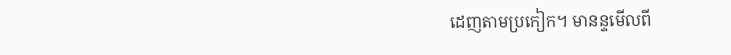ដេញតាមប្រកៀក។ មានន្ទមើលពី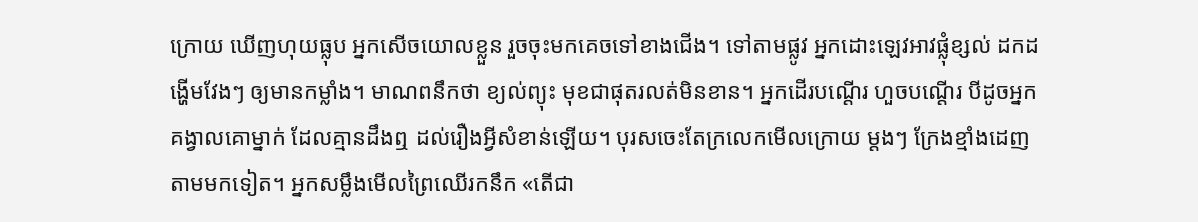ក្រោយ ឃើញហុយធ្លុប អ្នកសើចយោលខ្លួន រួចចុះមកគេចទៅខាងជើង។ ទៅតាមផ្លូវ អ្នកដោះឡេវអាវផ្លុំខ្សល់ ដកដង្ហើមវែងៗ ឲ្យមានកម្លាំង។ មាណពនឹកថា ខ្យល់ព្យុះ មុខជាផុតរលត់មិនខាន។ អ្នកដើរបណ្ដើរ ហួចបណ្ដើរ បីដូចអ្នកគង្វាលគោម្នាក់ ដែលគ្មានដឹងឮ ដល់រឿងអ្វីសំខាន់ឡើយ។ បុរសចេះតែក្រលេកមើលក្រោយ ម្ដងៗ ក្រែងខ្មាំងដេញតាមមកទៀត។ អ្នកសម្លឹងមើលព្រៃឈើរកនឹក «តើជា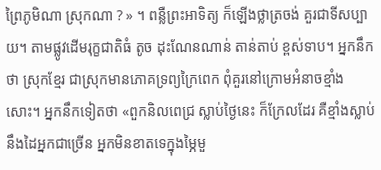ព្រៃភូមិណា ស្រុកណា ? » ។ ពន្លឺព្រះអាទិត្យ ក៏ឡើងថ្លាត្រចង់ គួរជាទីសប្បាយ។ តាមផ្លូវដើមរុក្ខជាតិធំ តូច ដុះណែនណាន់ តាន់តាប់ ខ្ពស់ទាប។ អ្នកនឹកថា ស្រុកខ្មែរ ជាស្រុកមានភោគទ្រព្យក្រៃពេក ពុំគួរនៅក្រោមអំនាចខ្មាំងសោះ។ អ្នកនឹកទៀតថា «ពួកនិលពេជ្រ ស្លាប់ថ្ងៃនេះ ក៏ក្រែលដែរ គឺខ្មាំងស្លាប់ នឹងដៃអ្នកជាច្រើន អ្នកមិនខាតទេក្នុងម្ភៃមួ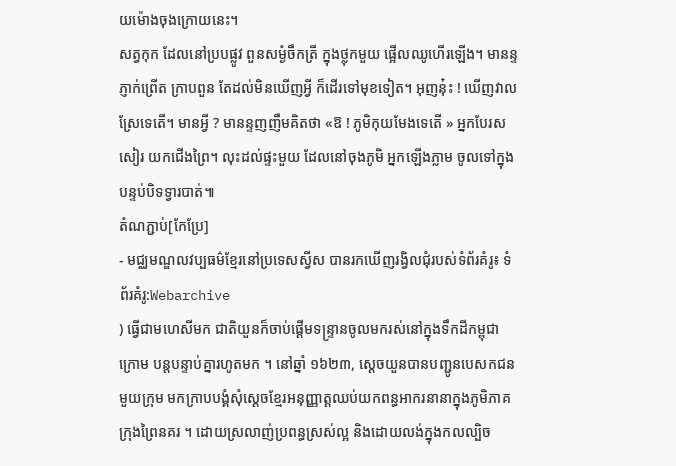យម៉ោងចុងក្រោយនេះ។
សត្វកុក ដែលនៅប្របផ្លូវ ពួនសម្ងំចឹកត្រី ក្នុងថ្លុកមួយ ផ្អើលឈូហើរឡើង។ មានន្ទភ្ញាក់ព្រើត ក្រាបពួន តែដល់មិនឃើញអ្វី ក៏ដើរទៅមុខទៀត។ អុញនុ៎ះ ! ឃើញវាលស្រែទេតើ។ មានអ្វី ? មានន្ទញញឹមគិតថា «ឱ ! ភូមិកុយមែងទេតើ » អ្នកបែរសសៀរ យកជើងព្រៃ។ លុះដល់ផ្ទះមួយ ដែលនៅចុងភូមិ អ្នកឡើងភ្លាម ចូលទៅក្នុងបន្ទប់បិទទ្វារបាត់៕
តំណភ្ជាប់[កែប្រែ]
- មជ្ឈមណ្ឌលវប្បធម៌ខ្មែរនៅប្រទេសស្វីស បានរកឃើញរង្វិលជុំរបស់ទំព័រគំរូ៖ ទំព័រគំរូ:Webarchive
) ធ្វើជាមហេសីមក ជាតិយួនក៏ចាប់ផ្ដើមទន្ទ្រានចូលមករស់នៅក្នុងទឹកដីកម្ពុជាក្រោម បន្តបន្ទាប់គ្នារហូតមក ។ នៅឆ្នាំ ១៦២៣, ស្ដេចយួនបានបញ្ជូនបេសកជនមួយក្រុម មកក្រាបបង្គំសុំស្ដេចខ្មែរអនុញ្ញាត្តឈប់យកពន្ធអាករនានាក្នុងភូមិភាគក្រុងព្រៃនគរ ។ ដោយស្រលាញ់ប្រពន្ធស្រស់ល្អ និងដោយលង់ក្នុងកលល្បិច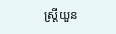ស្ត្រីយួន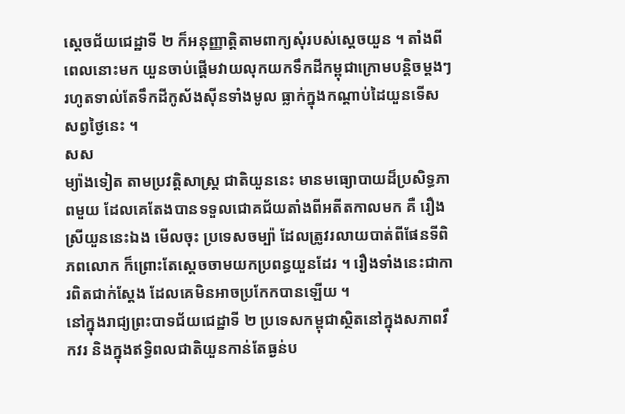ស្ដេចជ័យជេដ្ឋាទី ២ ក៏អនុញ្ញាត្តិតាមពាក្យសុំរបស់ស្ដេចយួន ។ តាំងពីពេលនោះមក យួនចាប់ផ្ដើមវាយលុកយកទឹកដីកម្ពុជាក្រោមបន្តិចម្ដងៗ រហូតទាល់តែទឹកដីកូស័ងស៊ីនទាំងមូល ធ្លាក់ក្នុងកណ្ដាប់ដៃយួនទើសសព្វថ្ងៃនេះ ។
សស
ម្យ៉ាងទៀត តាមប្រវត្តិសាស្ត្រ ជាតិយួននេះ មានមធ្យោបាយដ៏ប្រសិទ្ធភាពមួយ ដែលគេតែងបានទទួលជោគជ័យតាំងពីអតីតកាលមក គឺ រឿងស្រីយួននេះឯង មើលចុះ ប្រទេសចម្ប៉ា ដែលត្រូវរលាយបាត់ពីផែនទីពិភពលោក ក៏ព្រោះតែស្ដេចចាមយកប្រពន្ធយួនដែរ ។ រឿងទាំងនេះជាការពិតជាក់ស្ដែង ដែលគេមិនអាចប្រកែកបានឡើយ ។
នៅក្នុងរាជ្យព្រះបាទជ័យជេដ្ឋាទី ២ ប្រទេសកម្ពុជាស្ថិតនៅក្នុងសភាពវឹកវរ និងក្នុងឥទ្ធិពលជាតិយួនកាន់តែធ្ងន់ប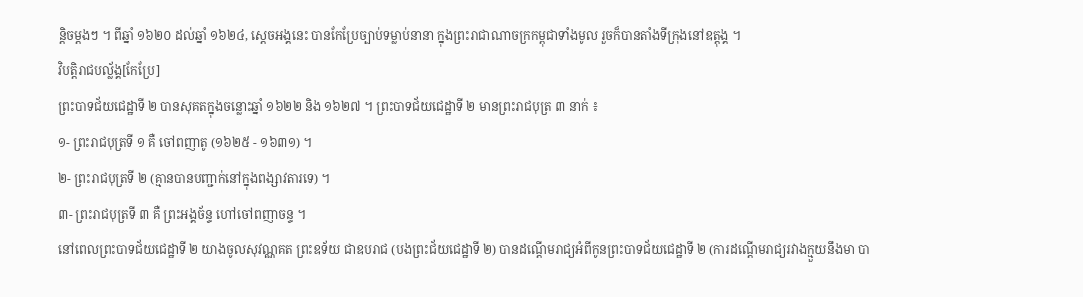ន្តិចម្ដងៗ ។ ពីឆ្នាំ ១៦២០ ដល់ឆ្នាំ ១៦២៤, ស្ដេចអង្គនេះ បានកែប្រែច្បាប់ទម្លាប់នានា ក្នុងព្រះរាជាណាចក្រកម្ពុជាទាំងមូល រួចក៏បានតាំងទីក្រុងនៅឧត្ដុង្គ ។
វិបត្តិរាជបល្ល័ង្គ[កែប្រែ]
ព្រះបាទជ័យជេដ្ឋាទី ២ បានសុគតក្នុងចន្លោះឆ្នាំ ១៦២២ និង ១៦២៧ ។ ព្រះបាទជ័យជេដ្ឋាទី ២ មានព្រះរាជបុត្រ ៣ នាក់ ៖
១- ព្រះរាជបុត្រទី ១ គឺ ចៅពញាតូ (១៦២៥ - ១៦៣១) ។
២- ព្រះរាជបុត្រទី ២ (គ្មានបានបញ្ជាក់នៅក្នុងពង្សាវតារទេ) ។
៣- ព្រះរាជបុត្រទី ៣ គឺ ព្រះអង្គច័ន្ទ ហៅចៅពញាចន្ទ ។
នៅពេលព្រះបាទជ័យជេដ្ឋាទី ២ យាងចូលសុវណ្ណគត ព្រះឧទ័យ ជាឧបរាជ (បងព្រះជ័យជេដ្ឋាទី ២) បានដណ្ដើមរាជ្យអំពីកូនព្រះបាទជ័យជេដ្ឋាទី ២ (ការដណ្ដើមរាជ្យរវាងក្មួយនឹងមា បា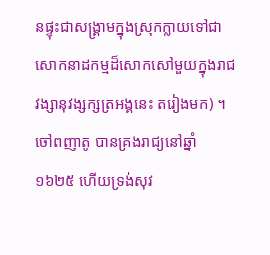នផ្ទុះជាសង្គ្រាមក្នុងស្រុកក្លាយទៅជាសោកនាដកម្មដ៏សោកសៅមួយក្នុងរាជវង្សានុវង្សក្សត្រអង្គនេះ តរៀងមក) ។
ចៅពញាតូ បានគ្រងរាជ្យនៅឆ្នាំ ១៦២៥ ហើយទ្រង់សុវ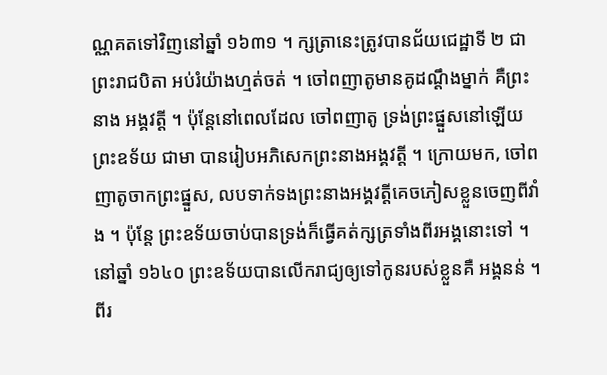ណ្ណគតទៅវិញនៅឆ្នាំ ១៦៣១ ។ ក្សត្រានេះត្រូវបានជ័យជេដ្ឋាទី ២ ជាព្រះរាជបិតា អប់រំយ៉ាងហ្មត់ចត់ ។ ចៅពញាតូមានគូដណ្ដឹងម្នាក់ គឺព្រះនាង អង្គវត្តី ។ ប៉ុន្តែនៅពេលដែល ចៅពញាតូ ទ្រង់ព្រះផ្នួសនៅឡើយ ព្រះឧទ័យ ជាមា បានរៀបអភិសេកព្រះនាងអង្គវត្តី ។ ក្រោយមក, ចៅពញាតូចាកព្រះផ្នួស, លបទាក់ទងព្រះនាងអង្គវត្តីគេចភៀសខ្លួនចេញពីវាំង ។ ប៉ុន្តែ ព្រះឧទ័យចាប់បានទ្រង់ក៏ធ្វើគត់ក្សត្រទាំងពីរអង្គនោះទៅ ។ នៅឆ្នាំ ១៦៤០ ព្រះឧទ័យបានលើករាជ្យឲ្យទៅកូនរបស់ខ្លួនគឺ អង្គនន់ ។ ពីរ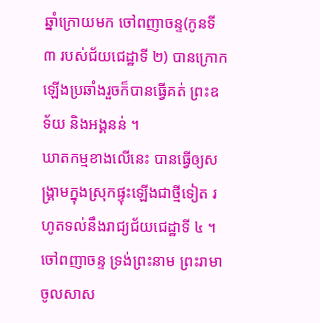ឆ្នាំក្រោយមក ចៅពញាចន្ទ(កូនទី ៣ របស់ជ័យជេដ្ឋាទី ២) បានក្រោកឡើងប្រឆាំងរួចក៏បានធ្វើគត់ ព្រះឧទ័យ និងអង្គនន់ ។
ឃាតកម្មខាងលើនេះ បានធ្វើឲ្យសង្គ្រាមក្នុងស្រុកផ្ទុះឡើងជាថ្មីទៀត រហូតទល់នឹងរាជ្យជ័យជេដ្ឋាទី ៤ ។
ចៅពញាចន្ទ ទ្រង់ព្រះនាម ព្រះរាមាចូលសាស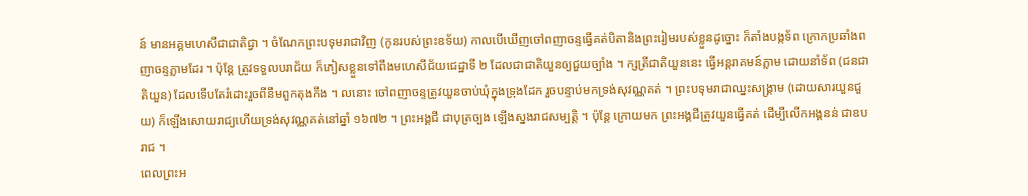ន៍ មានអគ្គមហេសីជាជាតិជ្វា ។ ចំណែកព្រះបទុមរាជាវិញ (កូនរបស់ព្រះឧទ័យ) កាលបើឃើញចៅពញាចន្ទធ្វើគត់បិតានិងព្រះរៀមរបស់ខ្លួនដូច្នោះ ក៏តាំងបង្កទ័ព ក្រោកប្រឆាំងពញាចន្ទភ្លាមដែរ ។ ប៉ុន្តែ ត្រូវទទួលបរាជ័យ ក៏ភៀសខ្លួនទៅពឹងមហេសីជ័យជេដ្ឋាទី ២ ដែលជាជាតិយួនឲ្យជួយច្បាំង ។ ក្សត្រីជាតិយួននេះ ធ្វើអន្តរាគមន៍ភ្លាម ដោយនាំទ័ព (ជនជាតិយួន) ដែលទើបតែរំដោះរួចពីនឹមពួកតុងកឹង ។ លនោះ ចៅពញាចន្ទត្រូវយួនចាប់ឃុំក្នុងទ្រុងដែក រួចបន្ទាប់មកទ្រង់សុវណ្ណគត់ ។ ព្រះបទុមរាជាឈ្នះសង្គ្រាម (ដោយសារយួនជួយ) ក៏ឡើងសោយរាជ្យហើយទ្រង់សុវណ្ណគត់នៅឆ្នាំ ១៦៧២ ។ ព្រះអង្គជី ជាបុត្រច្បង ឡើងស្នងរាជសម្បត្តិ ។ ប៉ុន្តែ ក្រោយមក ព្រះអង្គជីត្រូវយួនធ្វើគត់ ដើម្បីលើកអង្គនន់ ជាឧបរាជ ។
ពេលព្រះអ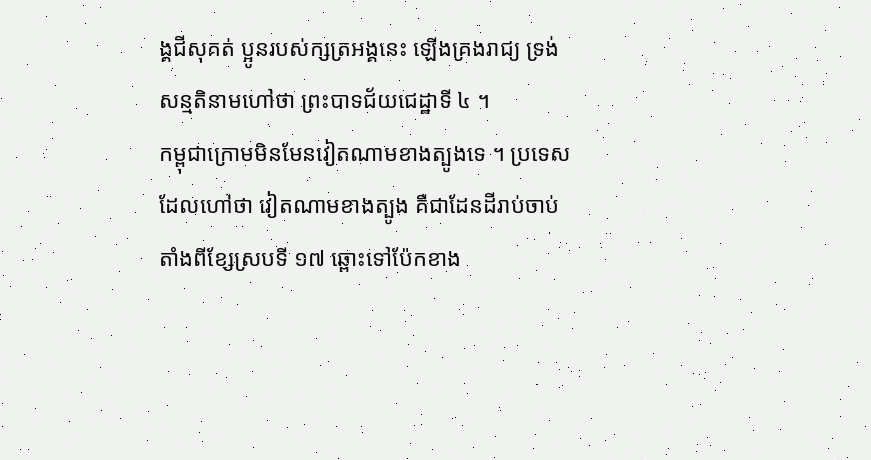ង្គជីសុគត់ ប្អូនរបស់ក្សត្រអង្គនេះ ឡើងគ្រងរាជ្យ ទ្រង់សន្មតិនាមហៅថា ព្រះបាទជ័យជេដ្ឋាទី ៤ ។
កម្ពុជាក្រោមមិនមែនវៀតណាមខាងត្បូងទេ ។ ប្រទេសដែលហៅថា វៀតណាមខាងត្បូង គឺជាដែនដីរាប់ចាប់តាំងពីខ្សែស្របទី ១៧ ឆ្ពោះទៅប៉ែកខាង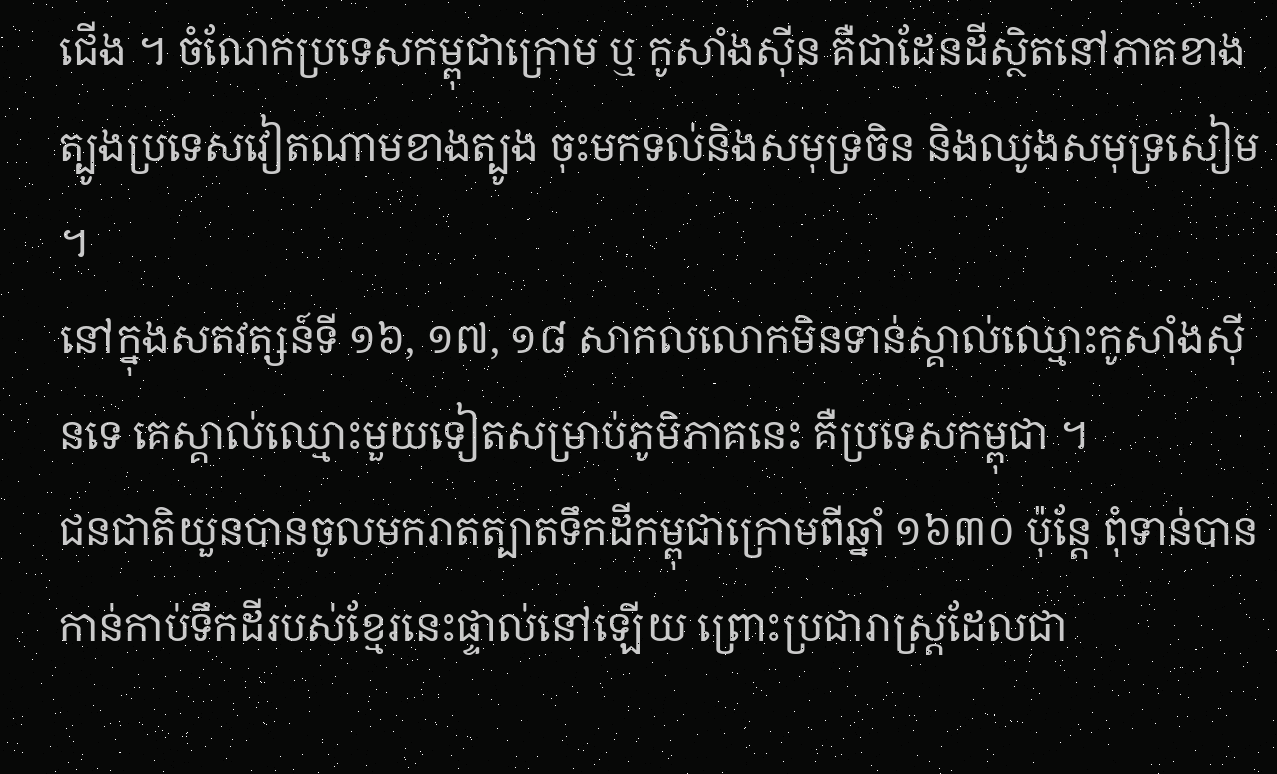ជើង ។ ចំណែកប្រទេសកម្ពុជាក្រោម ឬ កូសាំងស៊ីន គឺជាដែនដីស្ថិតនៅភាគខាងត្បូងប្រទេសវៀតណាមខាងត្បូង ចុះមកទល់និងសមុទ្រចិន និងឈូងសមុទ្រសៀម ។
នៅក្នុងសតវត្សន៍ទី ១៦, ១៧, ១៨ សាកលលោកមិនទាន់ស្គាល់ឈ្មោះកូសាំងស៊ីនទេ គេស្គាល់ឈ្មោះមួយទៀតសម្រាប់ភូមិភាគនេះ គឺប្រទេសកម្ពុជា ។
ជនជាតិយួនបានចូលមករាតត្បាតទឹកដីកម្ពុជាក្រោមពីឆ្នាំ ១៦៣០ ប៉ុន្តែ ពុំទាន់បានកាន់កាប់ទឹកដីរបស់ខ្មែរនេះផ្ទាល់នៅឡើយ ព្រោះប្រជារាស្ត្រដែលជា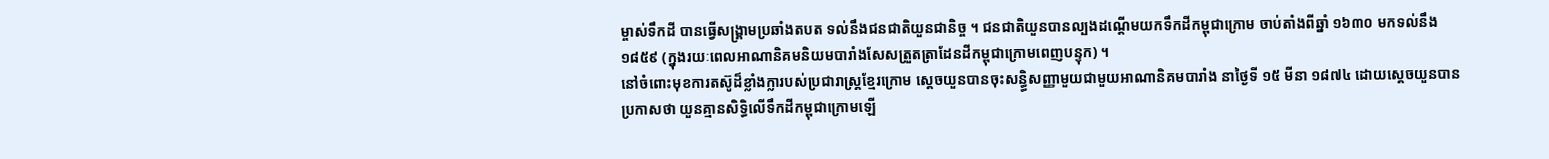ម្ចាស់ទឹកដី បានធ្វើសង្គ្រាមប្រឆាំងតបត ទល់នឹងជនជាតិយួនជានិច្ច ។ ជនជាតិយួនបានល្បងដណ្ដើមយកទឹកដីកម្ពុជាក្រោម ចាប់តាំងពីឆ្នាំ ១៦៣០ មកទល់នឹង ១៨៥៩ (ក្នុងរយៈពេលអាណានិគមនិយមបារាំងសែសត្រួតត្រាដែនដីកម្ពុជាក្រោមពេញបន្ទុក) ។
នៅចំពោះមុខការតស៊ូដ៏ខ្លាំងក្លារបស់ប្រជារាស្ត្រខ្មែរក្រោម ស្ដេចយួនបានចុះសន្ធិ្ធសញ្ញាមួយជាមួយអាណានិគមបារាំង នាថ្ងៃទី ១៥ មីនា ១៨៧៤ ដោយស្ដេចយួនបានប្រកាសថា យួនគ្មានសិទ្ធិលើទឹកដីកម្ពុជាក្រោមឡើ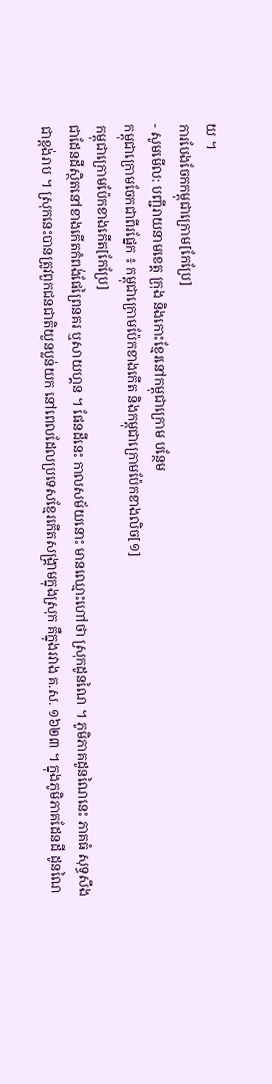យ ។
ការបែងចែកកម្ពុជាក្រោម[កែប្រែ]
- សូមមើល: បញ្ជីរាយនាមខេត្ត ក្រុង និងកោះខ្មែរនៅកម្ពុជាក្រោម បន្ថែម
កម្ពុជាក្រោមចែកជាពីរផ្នែក ៖ កម្ពុជាក្រោមប៉ែកខាងកើត និងកម្ពុជាក្រោមប៉ែកខាងលិច[១]
កម្ពុជាក្រោមប៉ែកខាងកើត[កែប្រែ]
ជាដែនដីស្ថិតនៅខាងកើតកំពង់ផែព្រៃនគរ ឬសាយហ្គន ។ ផែនដីនេះ កាលសម័យនោះ មានឈ្មោះហៅថា ស្រុកដូនណៃ ។ ភូមិភាគដូនណៃនេះ ភាគធំ សុទ្ធសឹងជាខ្ពង់រាប ។ ស្រុកនេះបានត្រូវពួកជនជាតិយួនប្លន់យក នៅពេលដែលប្រទេសខ្មែរកើតសង្គ្រាមក្នុងស្រុក គឺក្នុងរវាង គ.ស. ១៦២៣ ។ ក្នុងភូមិភាគដែនដី ដូនណៃ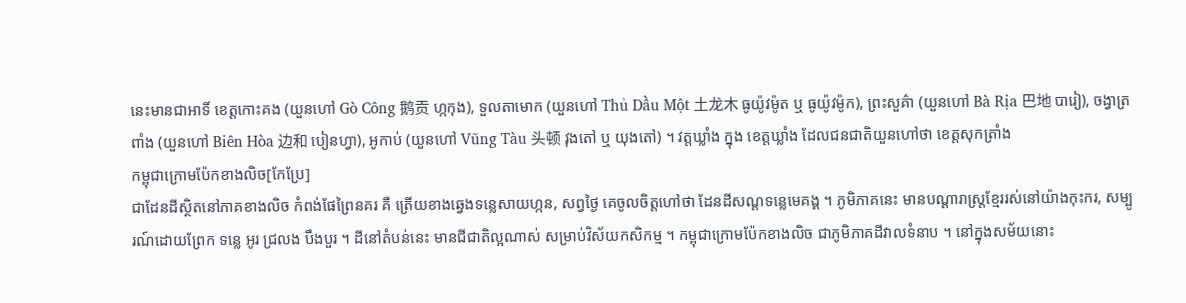នេះមានជាអាទិ៍ ខេត្តកោះគង (យួនហៅ Gò Công 鹅贡 ហ្កកុង), ទួលតាមោក (យួនហៅ Thủ Dầu Một 土龙木 ធូយ៉ូវម៉ូត ឬ ធូយ៉ូវម៉ូក), ព្រះសួគ៌ា (យួនហៅ Bà Rịa 巴地 បារៀ), ចង្វាត្រពាំង (យួនហៅ Biên Hòa 边和 បៀនហ្វា), អូកាប់ (យួនហៅ Vũng Tàu 头顿 វុងតៅ ឬ យុងតៅ) ។ វត្តឃ្លាំង ក្នុង ខេត្តឃ្លាំង ដែលជនជាតិយួនហៅថា ខេត្តសុកត្រាំង
កម្ពុជាក្រោមប៉ែកខាងលិច[កែប្រែ]
ជាដែនដីស្ថិតនៅភាគខាងលិច កំពង់ផែព្រៃនគរ គឺ ត្រើយខាងឆ្វេងទន្លេសាយហ្កន, សព្វថ្ងៃ គេចូលចិត្តហៅថា ដែនដីសណ្ដទន្លេមេគង្គ ។ ភូមិភាគនេះ មានបណ្ដារាស្ត្រខ្មែររស់នៅយ៉ាងកុះករ, សម្បូរណ៍ដោយព្រែក ទន្លេ អូរ ជ្រលង បឹងបួរ ។ ដីនៅតំបន់នេះ មានជីជាតិល្អណាស់ សម្រាប់វិស័យកសិកម្ម ។ កម្ពុជាក្រោមប៉ែកខាងលិច ជាភូមិភាគដីវាលទំនាប ។ នៅក្នុងសម័យនោះ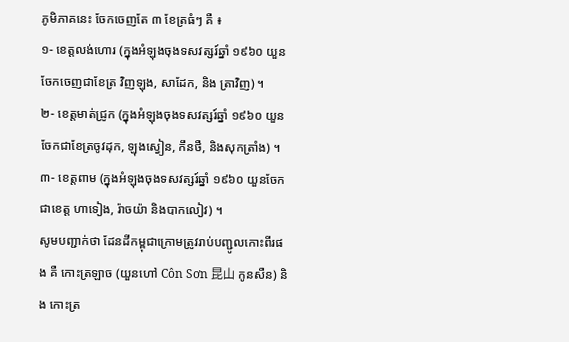ភូមិភាគនេះ ចែកចេញតែ ៣ ខែត្រធំៗ គឺ ៖
១- ខេត្តលង់ហោរ (ក្នុងអំឡុងចុងទសវត្សរ៍ឆ្នាំ ១៩៦០ យួនចែកចេញជាខែត្រ វិញឡុង, សាដែក, និង ត្រាវិញ) ។
២- ខេត្តមាត់ជ្រូក (ក្នុងអំឡុងចុងទសវត្សរ៍ឆ្នាំ ១៩៦០ យួនចែកជាខែត្រចូវដុក, ឡុងស្វៀន, កឹនថឺ, និងសុកត្រាំង) ។
៣- ខេត្តពាម (ក្នុងអំឡុងចុងទសវត្សរ៍ឆ្នាំ ១៩៦០ យួនចែកជាខេត្ត ហាទៀង, រ៉ាចយ៉ា និងបាកលៀវ) ។
សូមបញ្ជាក់ថា ដែនដីកម្ពុជាក្រោមត្រូវរាប់បញ្ជូលកោះពីរផង គឺ កោះត្រឡាច (យួនហៅ Côn Sơn 昆山 កូនសឺន) និង កោះត្រ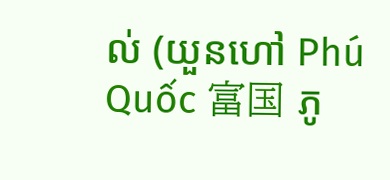ល់ (យួនហៅ Phú Quốc 富国 ភូ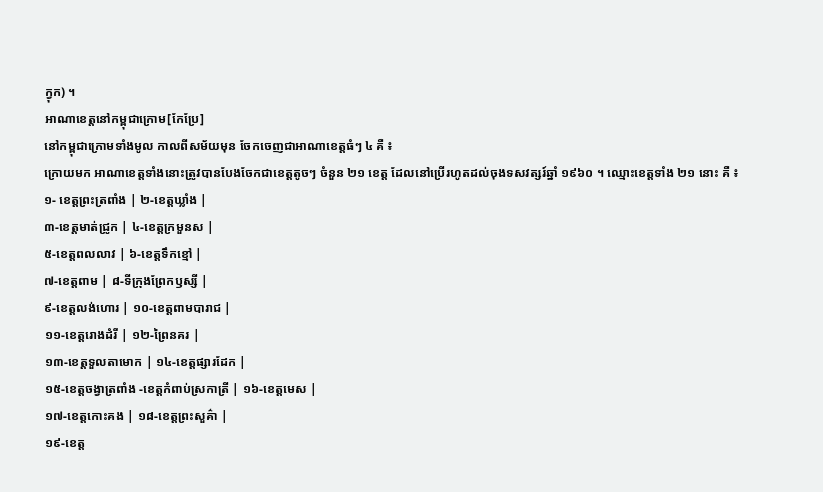ក្វុក) ។
អាណាខេត្តនៅកម្ពុជាក្រោម[កែប្រែ]
នៅកម្ពុជាក្រោមទាំងមូល កាលពីសម័យមុន ចែកចេញជាអាណាខេត្តធំៗ ៤ គឺ ៖
ក្រោយមក អាណាខេត្តទាំងនោះត្រូវបានបែងចែកជាខេត្តតូចៗ ចំនួន ២១ ខេត្ត ដែលនៅប្រើរហូតដល់ចុងទសវត្សរ៍ឆ្នាំ ១៩៦០ ។ ឈ្មោះខេត្តទាំង ២១ នោះ គឺ ៖
១- ខេត្តព្រះត្រពាំង | ២-ខេត្តឃ្លាំង |
៣-ខេត្តមាត់ជ្រូក | ៤-ខេត្តក្រមួនស |
៥-ខេត្តពលលាវ | ៦-ខេត្តទឹកខ្មៅ |
៧-ខេត្តពាម | ៨-ទីក្រុងព្រែកឫស្សី |
៩-ខេត្តលង់ហោរ | ១០-ខេត្តពាមបារាជ |
១១-ខេត្តរោងដំរី | ១២-ព្រៃនគរ |
១៣-ខេត្តទួលតាមោក | ១៤-ខេត្តផ្សារដែក |
១៥-ខេត្តចង្វាត្រពាំង -ខេត្តកំពាប់ស្រកាត្រី | ១៦-ខេត្តមេស |
១៧-ខេត្តកោះគង | ១៨-ខេត្តព្រះសួគ៌ា |
១៩-ខេត្ត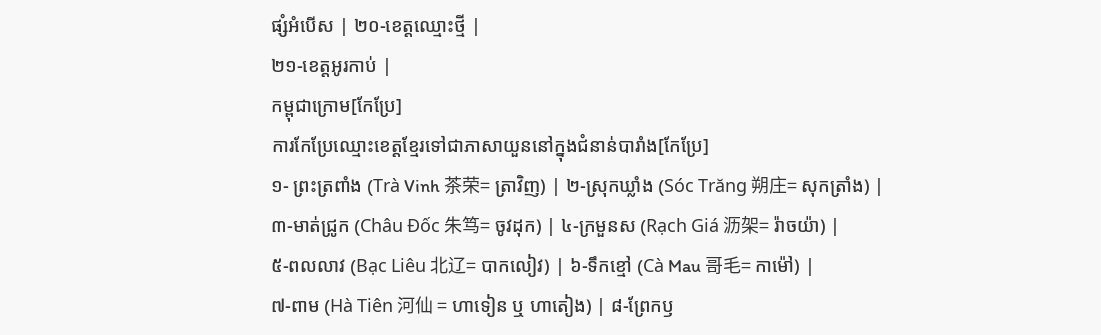ផ្សំអំបើស | ២០-ខេត្តឈ្មោះថ្មី |
២១-ខេត្តអូរកាប់ |
កម្ពុជាក្រោម[កែប្រែ]
ការកែប្រែឈ្មោះខេត្តខ្មែរទៅជាភាសាយួននៅក្នុងជំនាន់បារាំង[កែប្រែ]
១- ព្រះត្រពាំង (Trà Vinh 茶荣= ត្រាវិញ) | ២-ស្រុកឃ្លាំង (Sóc Trăng 朔庄= សុកត្រាំង) |
៣-មាត់ជ្រូក (Châu Ðốc 朱笃= ចូវដុក) | ៤-ក្រមួនស (Rạch Giá 沥架= រ៉ាចយ៉ា) |
៥-ពលលាវ (Bạc Liêu 北辽= បាកលៀវ) | ៦-ទឹកខ្មៅ (Cà Mau 哥毛= កាម៉ៅ) |
៧-ពាម (Hà Tiên 河仙 = ហាទៀន ឬ ហាតៀង) | ៨-ព្រែកឫ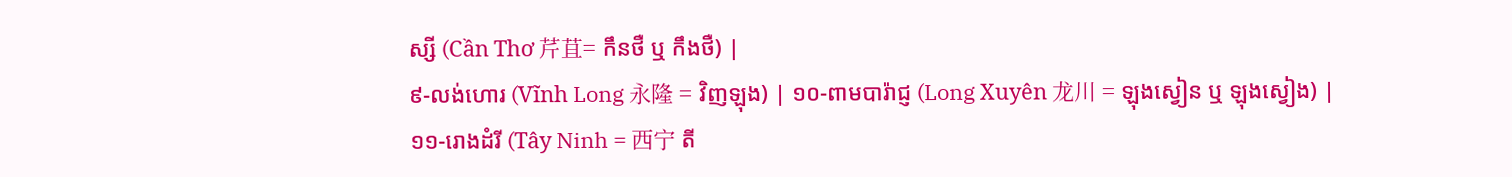ស្សី (Cần Thơ 芹苴= កឹនថឺ ឬ កឹងថឺ) |
៩-លង់ហោរ (Vĩnh Long 永隆 = វិញឡុង) | ១០-ពាមបារ៉ាជ្ញ (Long Xuyên 龙川 = ឡុងស្វៀន ឬ ឡុងស្វៀង) |
១១-រោងដំរី (Tây Ninh = 西宁 តី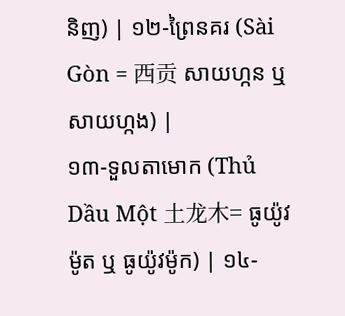និញ) | ១២-ព្រៃនគរ (Sài Gòn = 西贡 សាយហ្កន ឬ សាយហ្កង) |
១៣-ទួលតាមោក (Thủ Dầu Một 土龙木= ធូយ៉ូវម៉ូត ឬ ធូយ៉ូវម៉ូក) | ១៤-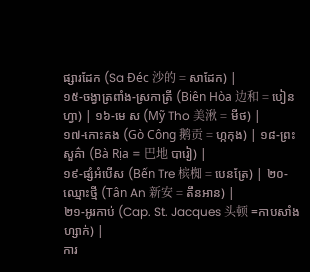ផ្សារដែក (Sa Đéc 沙的 = សាដែក) |
១៥-ចង្វាត្រពាំង-ស្រកាត្រី (Biên Hòa 边和 = បៀនហ្វា) | ១៦-មេ ស (Mỹ Tho 美湫 = មីថ) |
១៧-កោះគង (Gò Công 鹅贡 = ហ្កកុង) | ១៨-ព្រះសួគ៌ា (Bà Rịa = 巴地 បារៀ) |
១៩-ផ្សំអំបើស (Bến Tre 槟椥 = បេនត្រែ) | ២០-ឈ្មោះថ្មី (Tân An 新安 = តឹនអាន) |
២១-អូរកាប់ (Cap. St. Jacques 头顿 =កាបសាំងហ្សាក់) |
ការ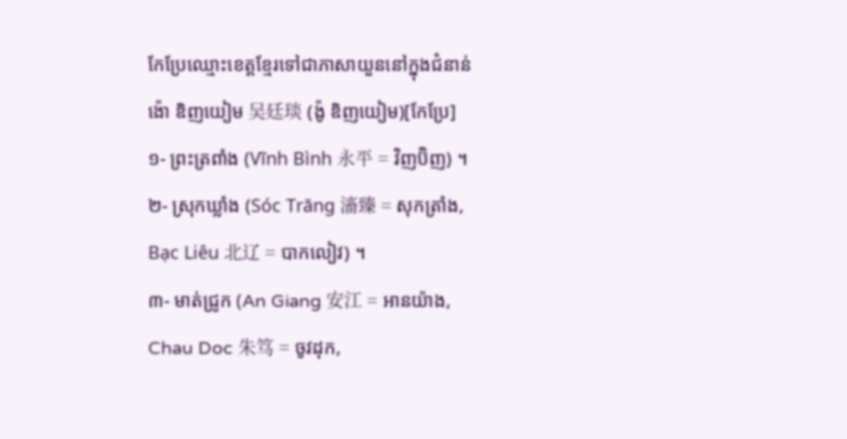កែប្រែឈ្មោះខេត្តខ្មែរទៅជាភាសាយួននៅក្នុងជំនាន់ ង៉ោ ឌិញយៀម 吴廷琰 (ង៉ូ ឌិញយៀម)[កែប្រែ]
១- ព្រះត្រពាំង (Vĩnh Bình 永平 = វិញប៊ិញ) ។
២- ស្រុកឃ្លាំង (Sóc Trăng 滀臻 = សុកត្រាំង, Bạc Liêu 北辽 = បាកលៀវ) ។
៣- មាត់ជ្រូក (An Giang 安江 = អានយ៉ាង, Chau Doc 朱笃 = ចូវដុក,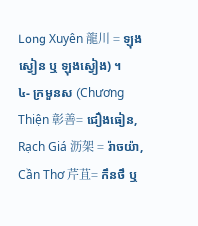Long Xuyên 龍川 = ឡុងស្វៀន ឬ ឡុងស្វៀង) ។
៤- ក្រមួនស (Chương Thiện 彰善= ជឿងធៀន, Rạch Giá 沥架 = រ៉ាចយ៉ា, Cần Thơ 芹苴= កឹនថឹ ឬ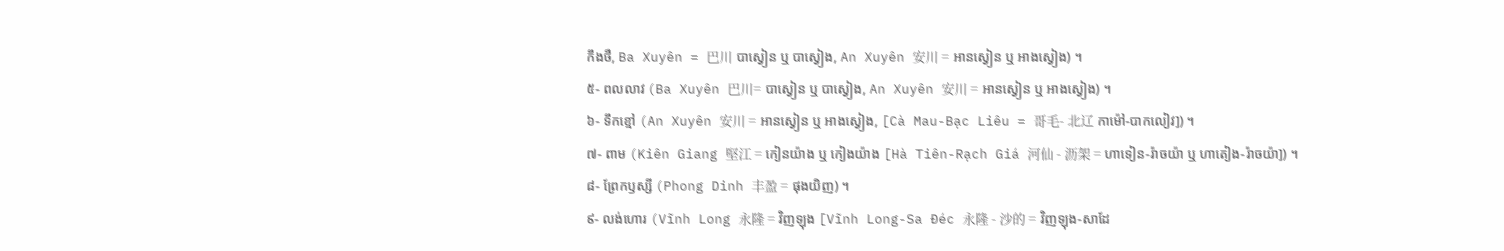កឹងថឺ, Ba Xuyên = 巴川 បាស្វៀន ឬ បាស្វៀង, An Xuyên 安川 = អានស្វៀន ឬ អាងស្វៀង) ។
៥- ពលលាវ (Ba Xuyên 巴川= បាស្វៀន ឬ បាស្វៀង, An Xuyên 安川 = អានស្វៀន ឬ អាងស្វៀង) ។
៦- ទឹកខ្មៅ (An Xuyên 安川 = អានស្វៀន ឬ អាងស្វៀង, [Cà Mau-Bạc Liêu = 哥毛- 北辽 កាម៉ៅ-បាកលៀវ]) ។
៧- ពាម (Kiên Giang 堅江 = កៀនយ៉ាង ឬ កៀងយ៉ាង [Hà Tiên-Rạch Giá 河仙 - 沥架 = ហាទៀន-រ៉ាចយ៉ា ឬ ហាតៀង-រ៉ាចយ៉ា]) ។
៨- ព្រែកឫស្សី (Phong Dinh 丰盈 = ផុងយិញ) ។
៩- លង់ហោរ (Vĩnh Long 永隆 = វិញឡុង [Vĩnh Long-Sa Đéc 永隆 - 沙的 = វិញឡុង-សាដែ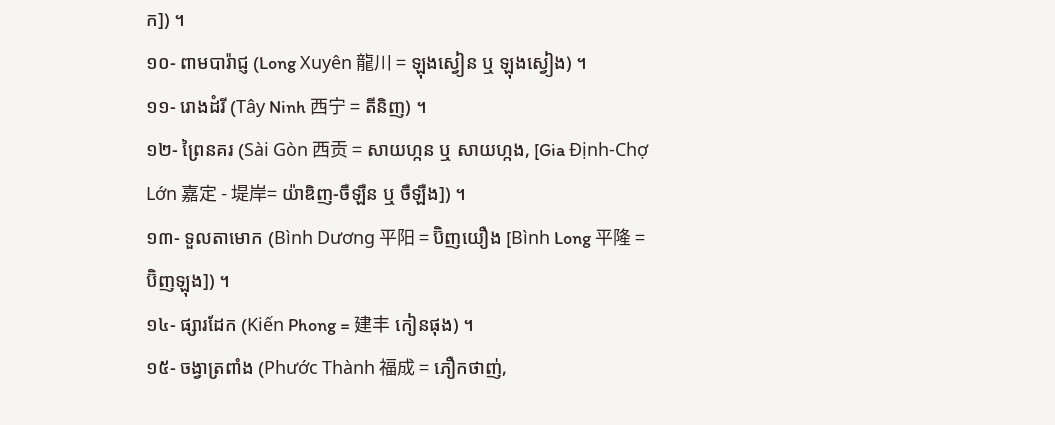ក]) ។
១០- ពាមបារ៉ាជ្ញ (Long Xuyên 龍川 = ឡុងស្វៀន ឬ ឡុងស្វៀង) ។
១១- រោងដំរី (Tây Ninh 西宁 = តីនិញ) ។
១២- ព្រៃនគរ (Sài Gòn 西贡 = សាយហ្កន ឬ សាយហ្កង, [Gia Định-Chợ Lớn 嘉定 - 堤岸= យ៉ាឌិញ-ចឺឡឺន ឬ ចឺឡឺង]) ។
១៣- ទួលតាមោក (Bình Dương 平阳 = ប៊ិញយឿង [Bình Long 平隆 = ប៊ិញឡុង]) ។
១៤- ផ្សារដែក (Kiến Phong = 建丰 កៀនផុង) ។
១៥- ចង្វាត្រពាំង (Phước Thành 福成 = ភឿកថាញ់,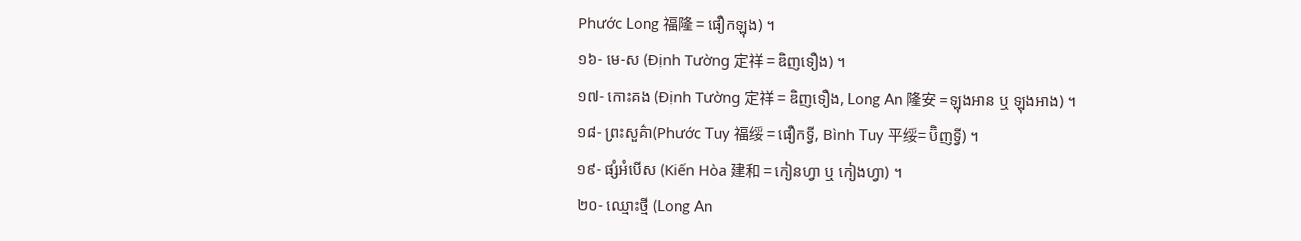Phước Long 福隆 = ផឿកឡុង) ។
១៦- មេ-ស (Định Tường 定祥 = ឌិញទឿង) ។
១៧- កោះគង (Định Tường 定祥 = ឌិញទឿង, Long An 隆安 =ឡុងអាន ឬ ឡុងអាង) ។
១៨- ព្រះសួគ៌ា(Phước Tuy 福绥 = ផឿកទ្វី, Bình Tuy 平绥= ប៊ិញទ្វី) ។
១៩- ផ្សំអំបើស (Kiến Hòa 建和 = កៀនហ្វា ឬ កៀងហ្វា) ។
២០- ឈ្មោះថ្មី (Long An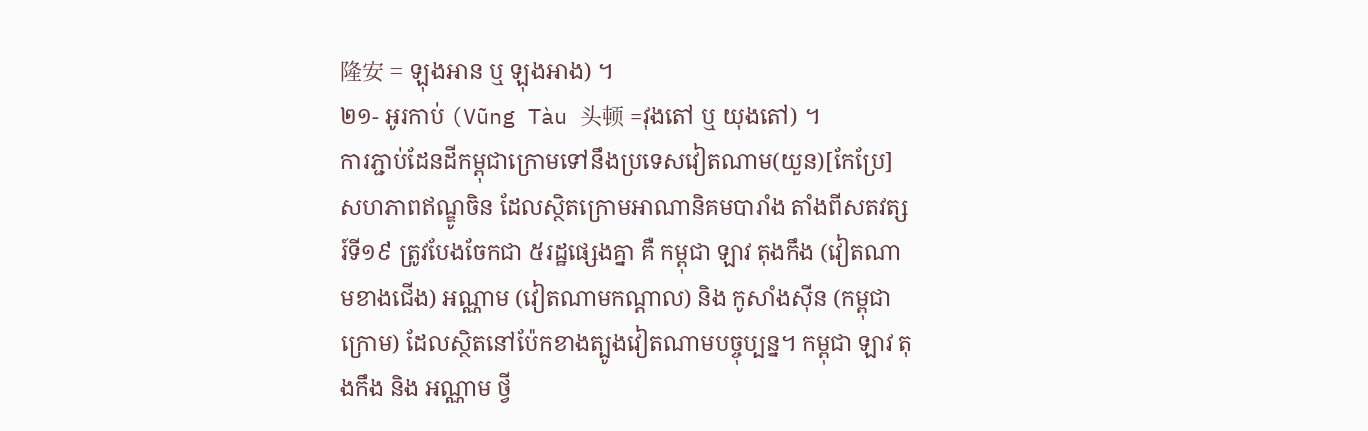隆安 = ឡុងអាន ឬ ឡុងអាង) ។
២១- អូរកាប់ (Vũng Tàu 头顿 =វុងតៅ ឬ យុងតៅ) ។
ការភ្ជាប់ដែនដីកម្ពុជាក្រោមទៅនឹងប្រទេសវៀតណាម(យួន)[កែប្រែ]
សហភាពឥណ្ឌូចិន ដែលស្ថិតក្រោមអាណានិគមបារាំង តាំងពីសតវត្សរ៍ទី១៩ ត្រូវបែងចែកជា ៥រដ្ឋផ្សេងគ្នា គឺ កម្ពុជា ឡាវ តុងកឹង (វៀតណាមខាងជើង) អណ្ណាម (វៀតណាមកណ្តាល) និង កូសាំងស៊ីន (កម្ពុជាក្រោម) ដែលស្ថិតនៅប៉ែកខាងត្បូងវៀតណាមបច្ចុប្បន្ន។ កម្ពុជា ឡាវ តុងកឹង និង អណ្ណាម ថ្វី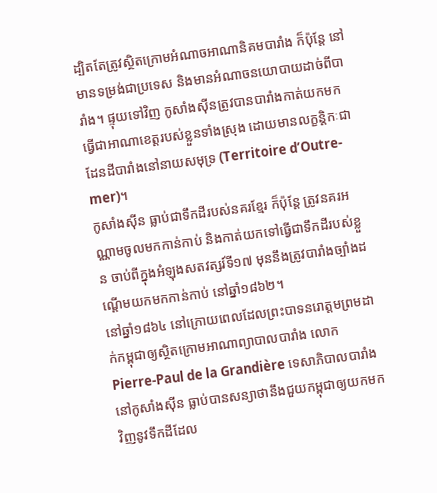ដ្បិតតែត្រូវស្ថិតក្រោមអំណាចអាណានិគមបារាំង ក៏ប៉ុន្តែ នៅមានទម្រង់ជាប្រទេស និងមានអំណាចនយោបាយដាច់ពីបារាំង។ ផ្ទុយទៅវិញ កូសាំងស៊ីនត្រូវបានបារាំងកាត់យកមកធ្វើជាអាណាខេត្តរបស់ខ្លួនទាំងស្រុង ដោយមានលក្ខន្តិកៈជាដែនដីបារាំងនៅនាយសមុទ្រ (Territoire d’Outre-mer)។
កូសាំងស៊ីន ធ្លាប់ជាទឹកដីរបស់នគរខ្មែរ ក៏ប៉ុន្តែ ត្រូវនគរអណ្ណាមចូលមកកាន់កាប់ និងកាត់យកទៅធ្វើជាទឹកដីរបស់ខ្លួន ចាប់ពីក្នុងអំឡុងសតវត្សរ៍ទី១៧ មុននឹងត្រូវបារាំងច្បាំងដណ្តើមយកមកកាន់កាប់ នៅឆ្នាំ១៨៦២។
នៅឆ្នាំ១៨៦៤ នៅក្រោយពេលដែលព្រះបាទនរោត្តមព្រមដាក់កម្ពុជាឲ្យស្ថិតក្រោមអាណាព្យាបាលបារាំង លោក Pierre-Paul de la Grandière ទេសាភិបាលបារាំងនៅកូសាំងស៊ីន ធ្លាប់បានសន្យាថានឹងជួយកម្ពុជាឲ្យយកមកវិញនូវទឹកដីដែល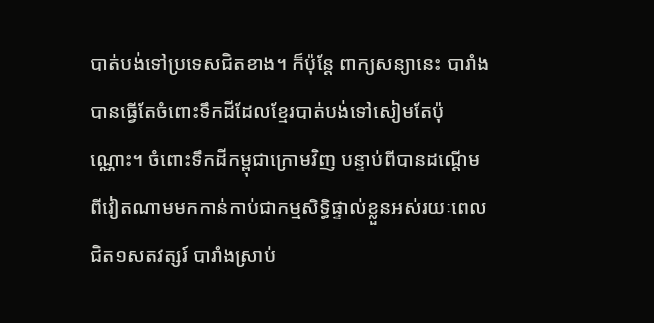បាត់បង់ទៅប្រទេសជិតខាង។ ក៏ប៉ុន្តែ ពាក្យសន្យានេះ បារាំងបានធ្វើតែចំពោះទឹកដីដែលខ្មែរបាត់បង់ទៅសៀមតែប៉ុណ្ណោះ។ ចំពោះទឹកដីកម្ពុជាក្រោមវិញ បន្ទាប់ពីបានដណ្តើមពីវៀតណាមមកកាន់កាប់ជាកម្មសិទ្ធិផ្ទាល់ខ្លួនអស់រយៈពេលជិត១សតវត្សរ៍ បារាំងស្រាប់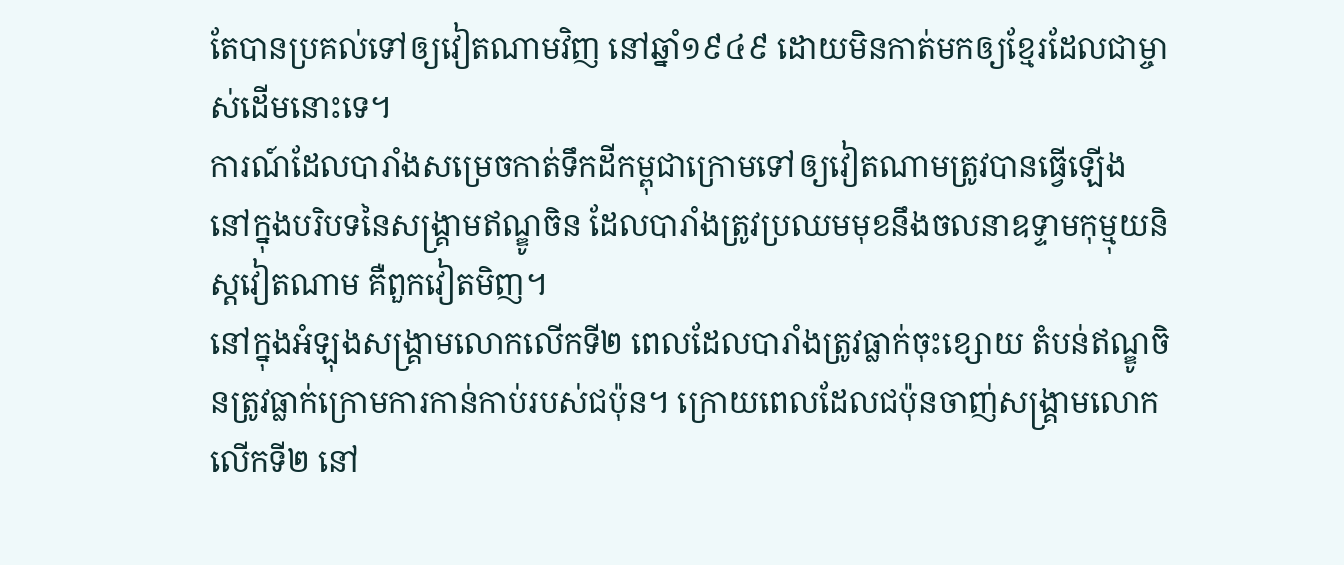តែបានប្រគល់ទៅឲ្យវៀតណាមវិញ នៅឆ្នាំ១៩៤៩ ដោយមិនកាត់មកឲ្យខ្មែរដែលជាម្ចាស់ដើមនោះទេ។
ការណ៍ដែលបារាំងសម្រេចកាត់ទឹកដីកម្ពុជាក្រោមទៅឲ្យវៀតណាមត្រូវបានធ្វើឡើង នៅក្នុងបរិបទនៃសង្រ្គាមឥណ្ឌូចិន ដែលបារាំងត្រូវប្រឈមមុខនឹងចលនាឧទ្ទាមកុម្មុយនិស្តវៀតណាម គឺពួកវៀតមិញ។
នៅក្នុងអំឡុងសង្រ្គាមលោកលើកទី២ ពេលដែលបារាំងត្រូវធ្លាក់ចុះខ្សោយ តំបន់ឥណ្ឌូចិនត្រូវធ្លាក់ក្រោមការកាន់កាប់របស់ជប៉ុន។ ក្រោយពេលដែលជប៉ុនចាញ់សង្រ្គាមលោកលើកទី២ នៅ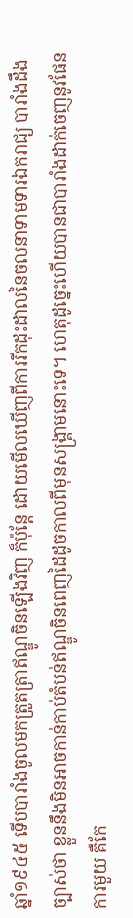ឆ្នាំ១៩៤៥ ទើបបារាំងចូលមកត្រួតត្រាឥណ្ឌូចិនឡើងវិញ ក៏ប៉ុន្តែ ដោយមើលឃើញពីការរីកដុះដាលនៃចលនាទាមទារឯករាជ្យ បារាំងដឹងច្បាស់ថា ខ្លួននឹងមិនអាចកាន់កាប់តំបន់ឥណ្ឌូចិនពេញដៃដូចកាលពីមុនសង្រ្គាមនោះទេ។ ហេតុដូច្នេះហើយបានជាបារាំងដាក់ចេញនូវផែនការមួយ គឺកែ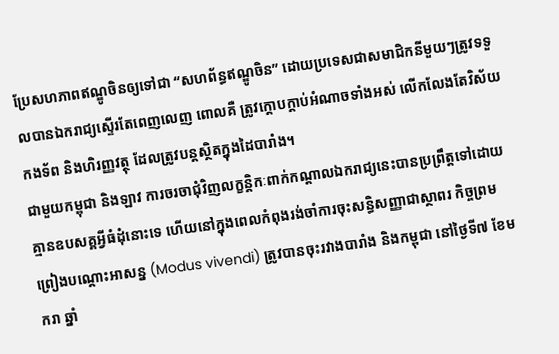ប្រែសហភាពឥណ្ឌូចិនឲ្យទៅជា “សហព័ន្ធឥណ្ឌូចិន” ដោយប្រទេសជាសមាជិកនីមួយៗត្រូវទទួលបានឯករាជ្យស្ទើរតែពេញលេញ ពោលគឺ ត្រូវក្តោបក្តាប់អំណាចទាំងអស់ លើកលែងតែវិស័យកងទ័ព និងហិរញ្ញវត្ថុ ដែលត្រូវបន្តស្ថិតក្នុងដៃបារាំង។
ជាមួយកម្ពុជា និងឡាវ ការចរចាជុំវិញលក្ខន្តិកៈពាក់កណ្តាលឯករាជ្យនេះបានប្រព្រឹត្តទៅដោយគ្មានឧបសគ្គអ្វីធំដុំនោះទេ ហើយនៅក្នុងពេលកំពុងរង់ចាំការចុះសន្ធិសញ្ញាជាស្ថាពរ កិច្ចព្រមព្រៀងបណ្តោះអាសន្ន (Modus vivendi) ត្រូវបានចុះរវាងបារាំង និងកម្ពុជា នៅថ្ងៃទី៧ ខែមករា ឆ្នាំ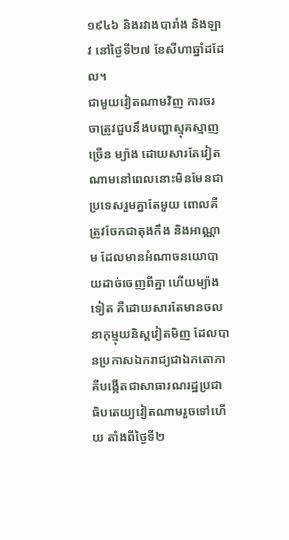១៩៤៦ និងរវាងបារាំង និងឡាវ នៅថ្ងៃទី២៧ ខែសីហាឆ្នាំដដែល។
ជាមួយវៀតណាមវិញ ការចរចាត្រូវជួបនឹងបញ្ហាស្មុគស្មាញច្រើន ម្យ៉ាង ដោយសារតែវៀតណាមនៅពេលនោះមិនមែនជាប្រទេសរួមគ្នាតែមួយ ពោលគឺ ត្រូវចែកជាតុងកឹង និងអាណ្ណាម ដែលមានអំណាចនយោបាយដាច់ចេញពីគ្នា ហើយម្យ៉ាងទៀត គឺដោយសារតែមានចលនាកុម្មុយនិស្តវៀតមិញ ដែលបានប្រកាសឯករាជ្យជាឯកតោភាគីបង្កើតជាសាធារណរដ្ឋប្រជាធិបតេយ្យវៀតណាមរួចទៅហើយ តាំងពីថ្ងៃទី២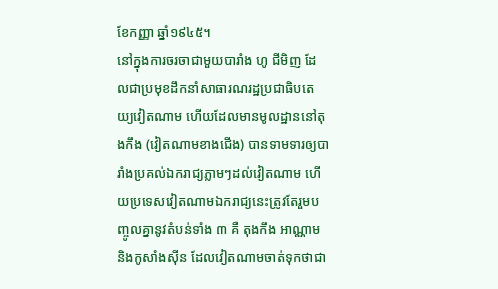ខែកញ្ញា ឆ្នាំ១៩៤៥។
នៅក្នុងការចរចាជាមួយបារាំង ហូ ជីមិញ ដែលជាប្រមុខដឹកនាំសាធារណរដ្ឋប្រជាធិបតេយ្យវៀតណាម ហើយដែលមានមូលដ្ឋាននៅតុងកឹង (វៀតណាមខាងជើង) បានទាមទារឲ្យបារាំងប្រគល់ឯករាជ្យភ្លាមៗដល់វៀតណាម ហើយប្រទេសវៀតណាមឯករាជ្យនេះត្រូវតែរួមបញ្ចូលគ្នានូវតំបន់ទាំង ៣ គឺ តុងកឹង អាណ្ណាម និងកូសាំងស៊ីន ដែលវៀតណាមចាត់ទុកថាជា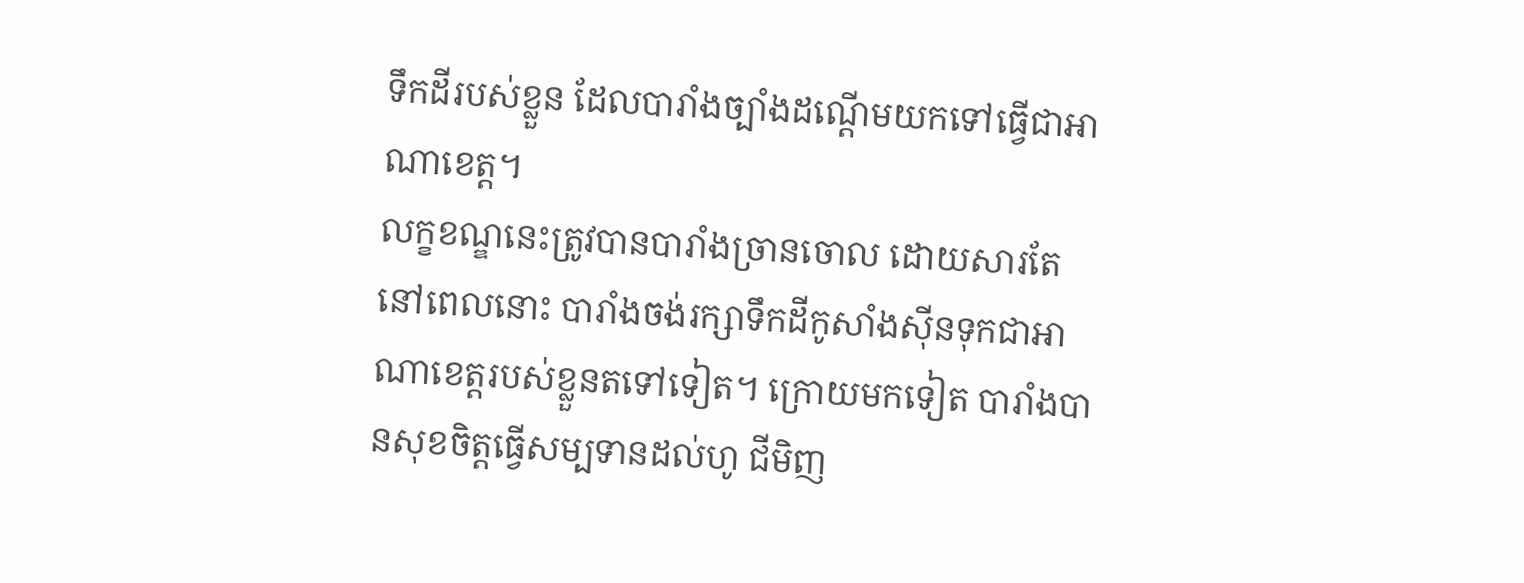ទឹកដីរបស់ខ្លួន ដែលបារាំងច្បាំងដណ្តើមយកទៅធ្វើជាអាណាខេត្ត។
លក្ខខណ្ឌនេះត្រូវបានបារាំងច្រានចោល ដោយសារតែនៅពេលនោះ បារាំងចង់រក្សាទឹកដីកូសាំងស៊ីនទុកជាអាណាខេត្តរបស់ខ្លួនតទៅទៀត។ ក្រោយមកទៀត បារាំងបានសុខចិត្តធ្វើសម្បទានដល់ហូ ជីមិញ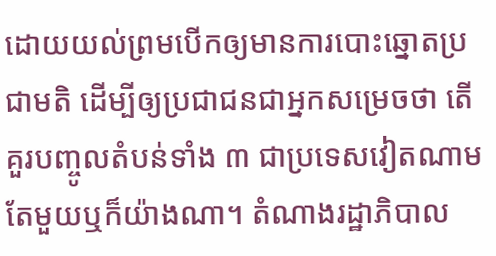ដោយយល់ព្រមបើកឲ្យមានការបោះឆ្នោតប្រជាមតិ ដើម្បីឲ្យប្រជាជនជាអ្នកសម្រេចថា តើគួរបញ្ចូលតំបន់ទាំង ៣ ជាប្រទេសវៀតណាមតែមួយឬក៏យ៉ាងណា។ តំណាងរដ្ឋាភិបាល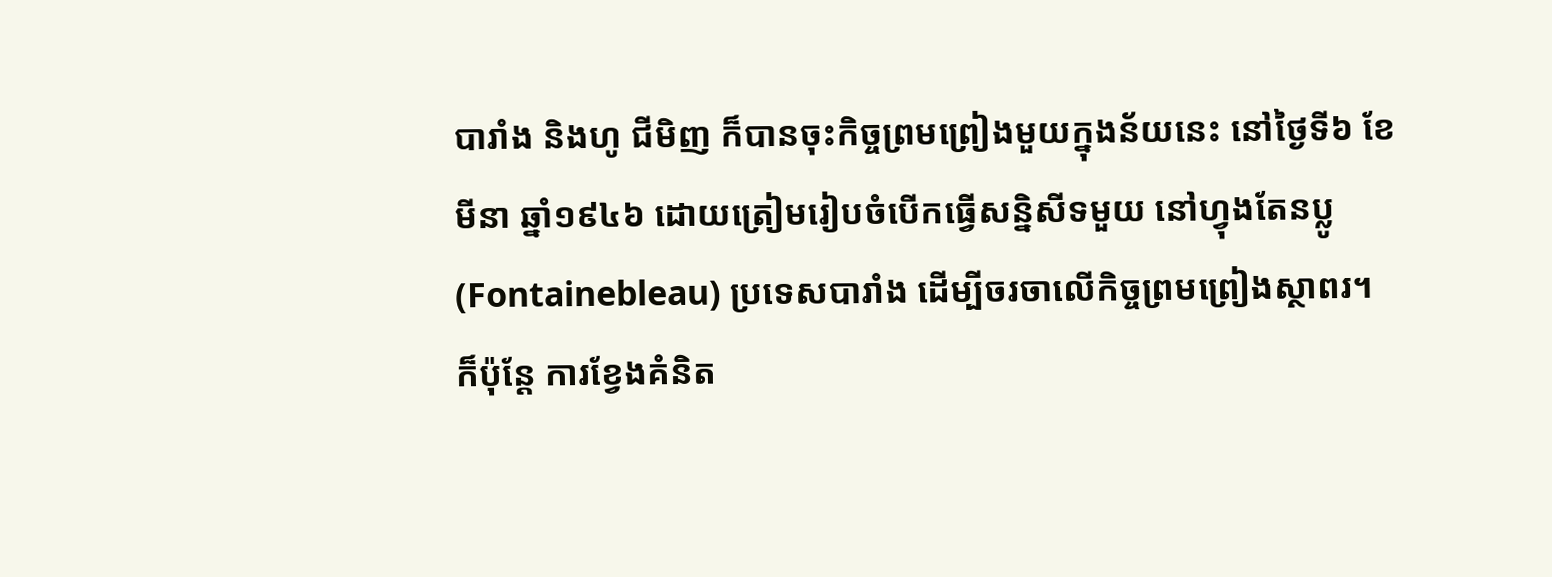បារាំង និងហូ ជីមិញ ក៏បានចុះកិច្ចព្រមព្រៀងមួយក្នុងន័យនេះ នៅថ្ងៃទី៦ ខែមីនា ឆ្នាំ១៩៤៦ ដោយត្រៀមរៀបចំបើកធ្វើសន្និសីទមួយ នៅហ្វុងតែនប្លូ (Fontainebleau) ប្រទេសបារាំង ដើម្បីចរចាលើកិច្ចព្រមព្រៀងស្ថាពរ។
ក៏ប៉ុន្តែ ការខ្វែងគំនិត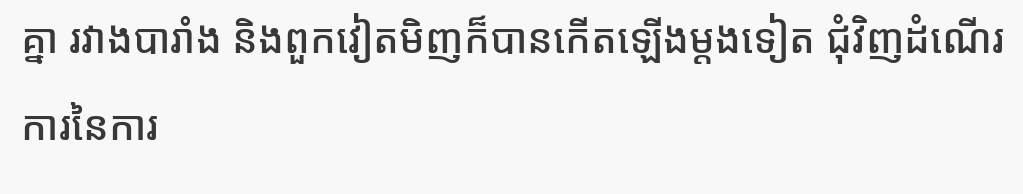គ្នា រវាងបារាំង និងពួកវៀតមិញក៏បានកើតឡើងម្តងទៀត ជុំវិញដំណើរការនៃការ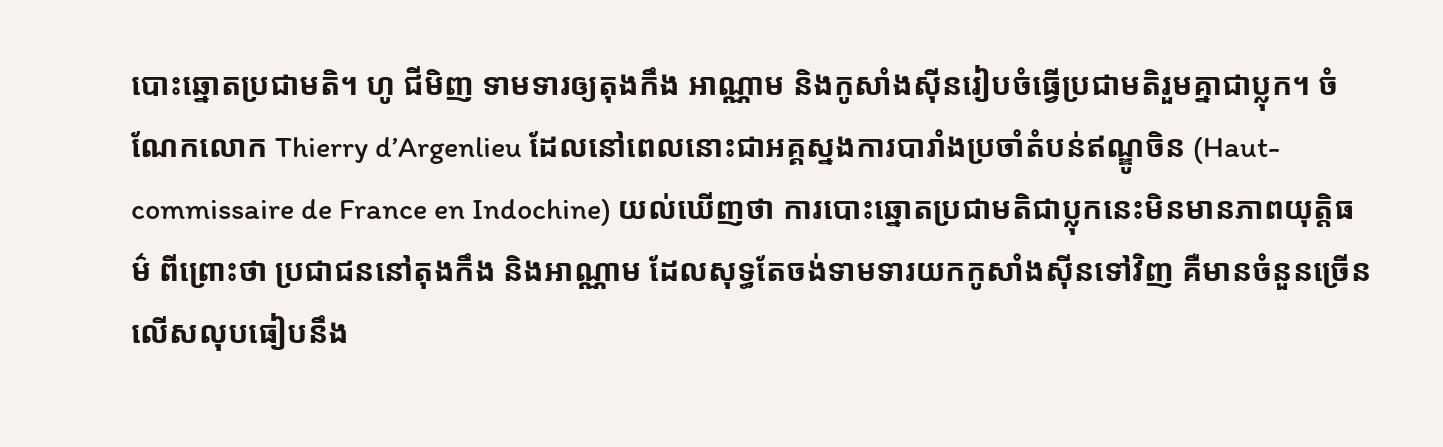បោះឆ្នោតប្រជាមតិ។ ហូ ជីមិញ ទាមទារឲ្យតុងកឹង អាណ្ណាម និងកូសាំងស៊ីនរៀបចំធ្វើប្រជាមតិរួមគ្នាជាប្លុក។ ចំណែកលោក Thierry d’Argenlieu ដែលនៅពេលនោះជាអគ្គស្នងការបារាំងប្រចាំតំបន់ឥណ្ឌូចិន (Haut-commissaire de France en Indochine) យល់ឃើញថា ការបោះឆ្នោតប្រជាមតិជាប្លុកនេះមិនមានភាពយុត្តិធម៌ ពីព្រោះថា ប្រជាជននៅតុងកឹង និងអាណ្ណាម ដែលសុទ្ធតែចង់ទាមទារយកកូសាំងស៊ីនទៅវិញ គឺមានចំនួនច្រើនលើសលុបធៀបនឹង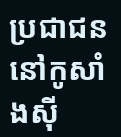ប្រជាជននៅកូសាំងស៊ី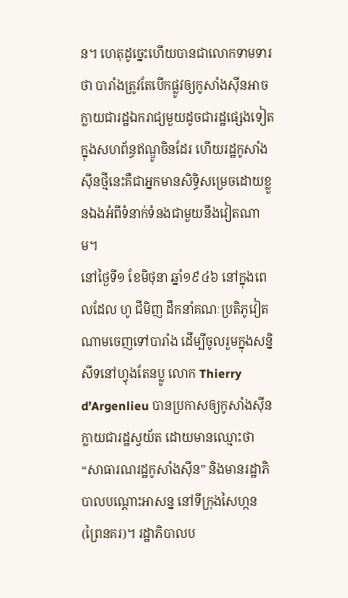ន។ ហេតុដូច្នេះហើយបានជាលោកទាមទារថា បារាំងត្រូវតែបើកផ្លូវឲ្យកូសាំងស៊ីនអាចក្លាយជារដ្ឋឯករាជ្យមួយដូចជារដ្ឋផ្សេងទៀតក្នុងសហព័ន្ធឥណ្ឌូចិនដែរ ហើយរដ្ឋកូសាំងស៊ីនថ្មីនេះគឺជាអ្នកមានសិទ្ធិសម្រេចដោយខ្លួនឯងអំពីទំនាក់ទំនងជាមួយនឹងវៀតណាម។
នៅថ្ងៃទី១ ខែមិថុនា ឆ្នាំ១៩៤៦ នៅក្នុងពេលដែល ហូ ជីមិញ ដឹកនាំគណៈប្រតិភូវៀតណាមចេញទៅបារាំង ដើម្បីចូលរួមក្នុងសន្និសីទនៅហ្វុងតែនប្លូ លោក Thierry d’Argenlieu បានប្រកាសឲ្យកូសាំងស៊ីនក្លាយជារដ្ឋស្វយ័ត ដោយមានឈ្មោះថា “សាធារណរដ្ឋកូសាំងស៊ីន” និងមានរដ្ឋាភិបាលបណ្តោះអាសន្ន នៅទីក្រុងសៃហ្កន (ព្រៃនគរ)។ រដ្ឋាភិបាលប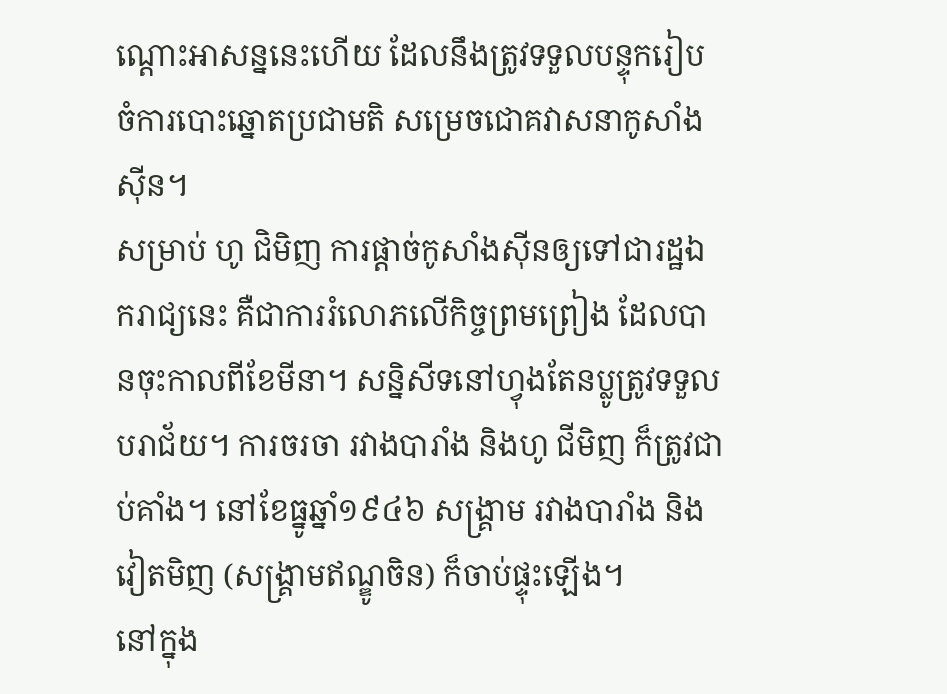ណ្តោះអាសន្ននេះហើយ ដែលនឹងត្រូវទទួលបន្ទុករៀបចំការបោះឆ្នោតប្រជាមតិ សម្រេចជោគវាសនាកូសាំងស៊ីន។
សម្រាប់ ហូ ជិមិញ ការផ្តាច់កូសាំងស៊ីនឲ្យទៅជារដ្ឋឯករាជ្យនេះ គឺជាការរំលោភលើកិច្ចព្រមព្រៀង ដែលបានចុះកាលពីខែមីនា។ សន្និសីទនៅហ្វុងតែនប្លូត្រូវទទួលបរាជ័យ។ ការចរចា រវាងបារាំង និងហូ ជីមិញ ក៏ត្រូវជាប់គាំង។ នៅខែធ្នូឆ្នាំ១៩៤៦ សង្រ្គាម រវាងបារាំង និងវៀតមិញ (សង្រ្គាមឥណ្ឌូចិន) ក៏ចាប់ផ្ទុះឡើង។
នៅក្នុង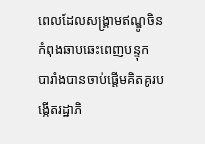ពេលដែលសង្រ្គាមឥណ្ឌូចិនកំពុងឆាបឆេះពេញបន្ទុក បារាំងបានចាប់ផ្តើមគិតគូរបង្កើតរដ្ឋាភិ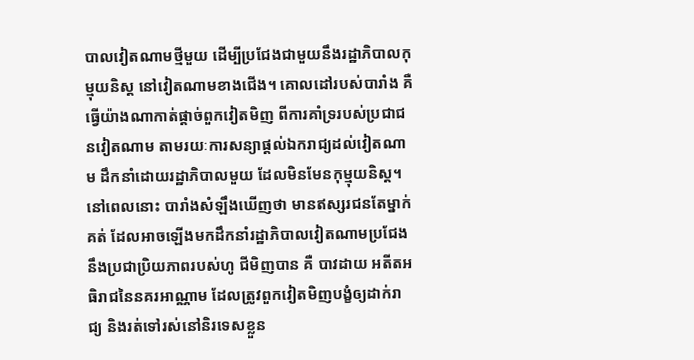បាលវៀតណាមថ្មីមួយ ដើម្បីប្រជែងជាមួយនឹងរដ្ឋាភិបាលកុម្មុយនិស្ត នៅវៀតណាមខាងជើង។ គោលដៅរបស់បារាំង គឺធ្វើយ៉ាងណាកាត់ផ្តាច់ពួកវៀតមិញ ពីការគាំទ្ររបស់ប្រជាជនវៀតណាម តាមរយៈការសន្យាផ្តល់ឯករាជ្យដល់វៀតណាម ដឹកនាំដោយរដ្ឋាភិបាលមួយ ដែលមិនមែនកុម្មុយនិស្ត។ នៅពេលនោះ បារាំងសំឡឹងឃើញថា មានឥស្សរជនតែម្នាក់គត់ ដែលអាចឡើងមកដឹកនាំរដ្ឋាភិបាលវៀតណាមប្រជែងនឹងប្រជាប្រិយភាពរបស់ហូ ជីមិញបាន គឺ បាវដាយ អតីតអធិរាជនៃនគរអាណ្ណាម ដែលត្រូវពួកវៀតមិញបង្ខំឲ្យដាក់រាជ្យ និងរត់ទៅរស់នៅនិរទេសខ្លួន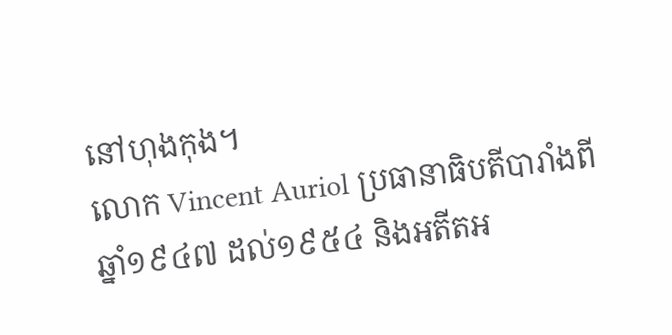នៅហុងកុង។
លោក Vincent Auriol ប្រធានាធិបតីបារាំងពីឆ្នាំ១៩៤៧ ដល់១៩៥៤ និងអតីតអ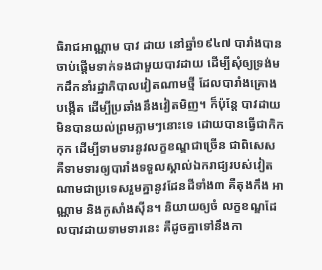ធិរាជអាណ្ណាម បាវ ដាយ នៅឆ្នាំ១៩៤៧ បារាំងបានចាប់ផ្តើមទាក់ទងជាមួយបាវដាយ ដើម្បីសុំឲ្យទ្រង់មកដឹកនាំរដ្ឋាភិបាលវៀតណាមថ្មី ដែលបារាំងគ្រោងបង្កើត ដើម្បីប្រឆាំងនឹងវៀតមិញ។ ក៏ប៉ុន្តែ បាវដាយមិនបានយល់ព្រមភ្លាមៗនោះទេ ដោយបានធ្វើជាកិកកុក ដើម្បីទាមទារនូវលក្ខខណ្ឌជាច្រើន ជាពិសេស គឺទាមទារឲ្យបារាំងទទួលស្គាល់ឯករាជ្យរបស់វៀតណាមជាប្រទេសរួមគ្នានូវដែនដីទាំង៣ គឺតុងកឹង អាណ្ណាម និងកូសាំងស៊ីន។ និយាយឲ្យចំ លក្ខខណ្ឌដែលបាវដាយទាមទារនេះ គឺដូចគ្នាទៅនឹងកា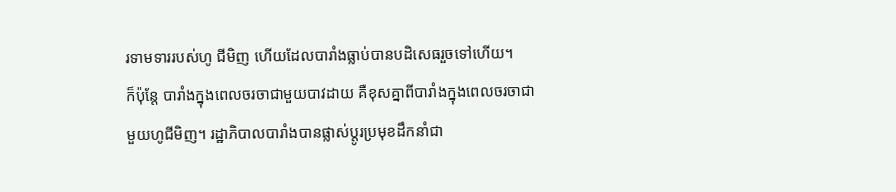រទាមទាររបស់ហូ ជីមិញ ហើយដែលបារាំងធ្លាប់បានបដិសេធរួចទៅហើយ។
ក៏ប៉ុន្តែ បារាំងក្នុងពេលចរចាជាមួយបាវដាយ គឺខុសគ្នាពីបារាំងក្នុងពេលចរចាជាមួយហូជីមិញ។ រដ្ឋាភិបាលបារាំងបានផ្លាស់ប្តូរប្រមុខដឹកនាំជា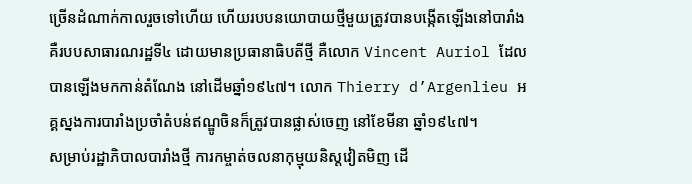ច្រើនដំណាក់កាលរួចទៅហើយ ហើយរបបនយោបាយថ្មីមួយត្រូវបានបង្កើតឡើងនៅបារាំង គឺរបបសាធារណរដ្ឋទី៤ ដោយមានប្រធានាធិបតីថ្មី គឺលោក Vincent Auriol ដែលបានឡើងមកកាន់តំណែង នៅដើមឆ្នាំ១៩៤៧។ លោក Thierry d’Argenlieu អគ្គស្នងការបារាំងប្រចាំតំបន់ឥណ្ឌូចិនក៏ត្រូវបានផ្លាស់ចេញ នៅខែមីនា ឆ្នាំ១៩៤៧។
សម្រាប់រដ្ឋាភិបាលបារាំងថ្មី ការកម្ចាត់ចលនាកុម្មុយនិស្តវៀតមិញ ដើ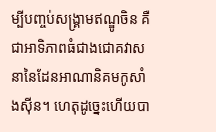ម្បីបញ្ចប់សង្រ្គាមឥណ្ឌូចិន គឺជាអាទិភាពធំជាងជោគវាសនានៃដែនអាណានិគមកូសាំងស៊ីន។ ហេតុដូច្នេះហើយបា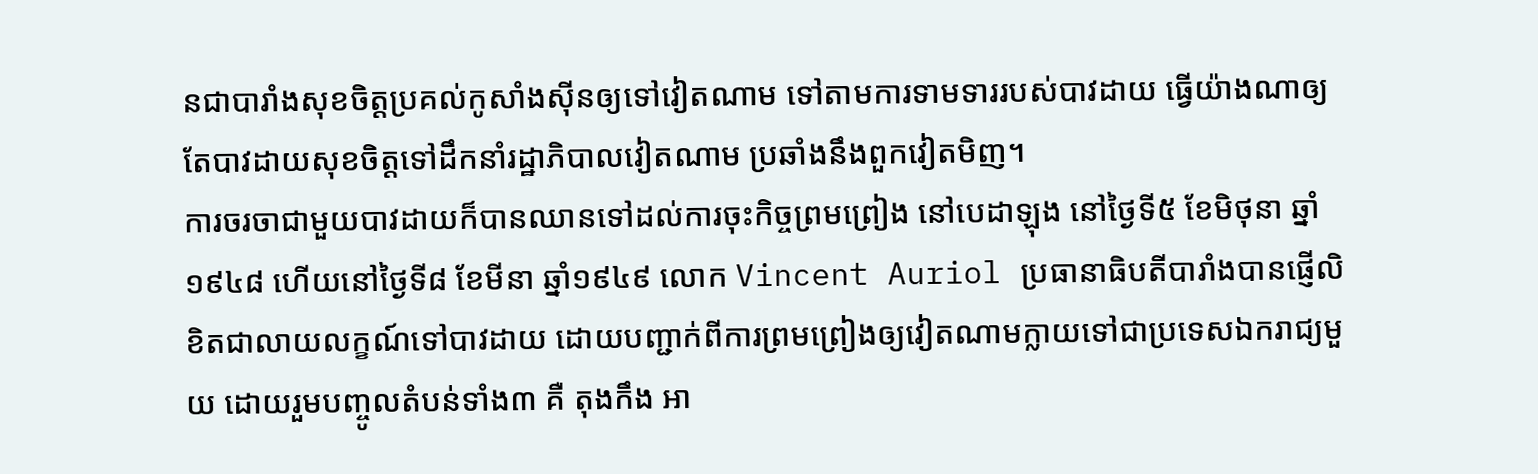នជាបារាំងសុខចិត្តប្រគល់កូសាំងស៊ីនឲ្យទៅវៀតណាម ទៅតាមការទាមទាររបស់បាវដាយ ធ្វើយ៉ាងណាឲ្យតែបាវដាយសុខចិត្តទៅដឹកនាំរដ្ឋាភិបាលវៀតណាម ប្រឆាំងនឹងពួកវៀតមិញ។
ការចរចាជាមួយបាវដាយក៏បានឈានទៅដល់ការចុះកិច្ចព្រមព្រៀង នៅបេដាឡុង នៅថ្ងៃទី៥ ខែមិថុនា ឆ្នាំ១៩៤៨ ហើយនៅថ្ងៃទី៨ ខែមីនា ឆ្នាំ១៩៤៩ លោក Vincent Auriol ប្រធានាធិបតីបារាំងបានផ្ញើលិខិតជាលាយលក្ខណ៍ទៅបាវដាយ ដោយបញ្ជាក់ពីការព្រមព្រៀងឲ្យវៀតណាមក្លាយទៅជាប្រទេសឯករាជ្យមួយ ដោយរួមបញ្ចូលតំបន់ទាំង៣ គឺ តុងកឹង អា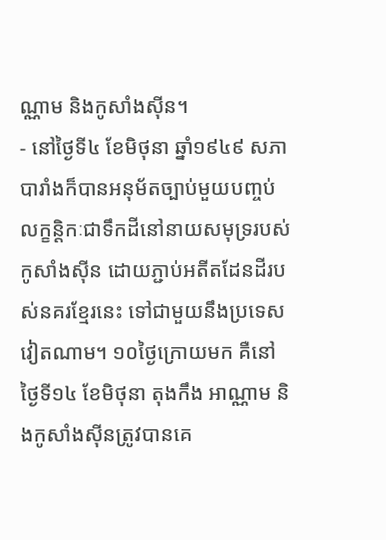ណ្ណាម និងកូសាំងស៊ីន។
- នៅថ្ងៃទី៤ ខែមិថុនា ឆ្នាំ១៩៤៩ សភាបារាំងក៏បានអនុម័តច្បាប់មួយបញ្ចប់លក្ខន្តិកៈជាទឹកដីនៅនាយសមុទ្ររបស់កូសាំងស៊ីន ដោយភ្ជាប់អតីតដែនដីរបស់នគរខ្មែរនេះ ទៅជាមួយនឹងប្រទេសវៀតណាម។ ១០ថ្ងៃក្រោយមក គឺនៅថ្ងៃទី១៤ ខែមិថុនា តុងកឹង អាណ្ណាម និងកូសាំងស៊ីនត្រូវបានគេ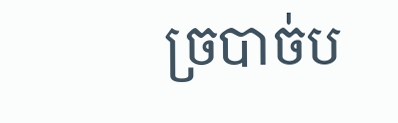ច្របាច់ប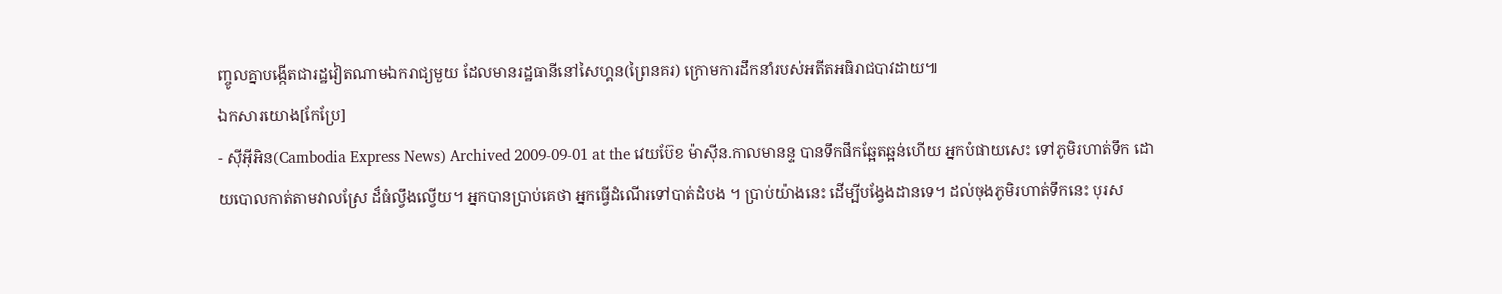ញ្ចូលគ្នាបង្កើតជារដ្ឋវៀតណាមឯករាជ្យមួយ ដែលមានរដ្ឋធានីនៅសៃហ្គន(ព្រៃនគរ) ក្រោមការដឹកនាំរបស់អតីតអធិរាជបាវដាយ៕
ឯកសារយោង[កែប្រែ]
- ស៊ីអ៊ីអិន(Cambodia Express News) Archived 2009-09-01 at the វេយប៊ែខ ម៉ាស៊ីន.កាលមានន្ទ បានទឹកផឹកឆ្អែតឆ្អន់ហើយ អ្នកបំផាយសេះ ទៅភូមិរហាត់ទឹក ដោយបោលកាត់តាមវាលស្រែ ដ៏ធំល្វឹងល្វើយ។ អ្នកបានប្រាប់គេថា អ្នកធ្វើដំណើរទៅបាត់ដំបង ។ ប្រាប់យ៉ាងនេះ ដើម្បីបង្វែងដានទេ។ ដល់ចុងភូមិរហាត់ទឹកនេះ បុរស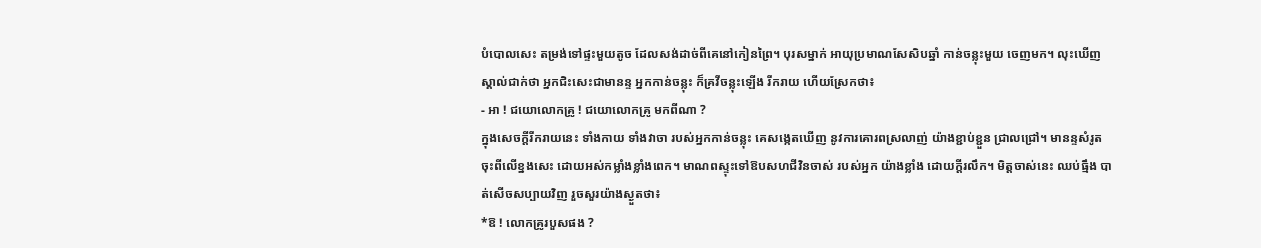បំបោលសេះ តម្រង់ទៅផ្ទះមួយតូច ដែលសង់ដាច់ពីគេនៅកៀនព្រៃ។ បុរសម្នាក់ អាយុប្រមាណសែសិបឆ្នាំ កាន់ចន្លុះមួយ ចេញមក។ លុះឃើញស្គាល់ជាក់ថា អ្នកជិះសេះជាមានន្ទ អ្នកកាន់ចន្លុះ ក៏គ្រវីចន្លុះឡើង រីករាយ ហើយស្រែកថា៖
- អា ! ជយោលោកគ្រូ ! ជយោលោកគ្រូ មកពីណា ?
ក្នុងសេចក្ដីរីករាយនេះ ទាំងកាយ ទាំងវាចា របស់អ្នកកាន់ចន្លុះ គេសង្កេតឃើញ នូវការគោរពស្រលាញ់ យ៉ាងខ្ជាប់ខ្ជួន ជ្រាលជ្រៅ។ មានន្ទសំរូតចុះពីលើខ្នងសេះ ដោយអស់កម្លាំងខ្លាំងពេក។ មាណពស្ទុះទៅឱបសហជីវិនចាស់ របស់អ្នក យ៉ាងខ្លាំង ដោយក្ដីរលឹក។ មិត្ដចាស់នេះ ឈប់ធ្មឹង បាត់សើចសប្បាយវិញ រួចសួរយ៉ាងស្ងួតថា៖
*ឱ ! លោកគ្រូរបួសផង ?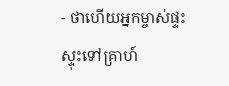- ថាហើយអ្នកម្ចាស់ផ្ទះ ស្ទុះទៅគ្រាហ៍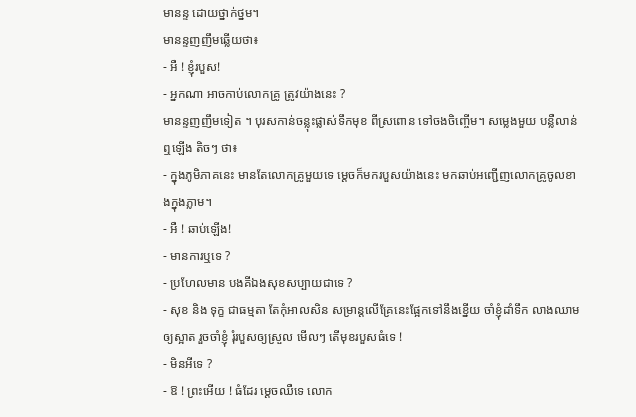មានន្ទ ដោយថ្នាក់ថ្នម។
មានន្ទញញឹមឆ្លើយថា៖
- អឺ ! ខ្ញុំរបួស!
- អ្នកណា អាចកាប់លោកគ្រូ ត្រូវយ៉ាងនេះ ?
មានន្ទញញឹមទៀត ។ បុរសកាន់ចន្លុះផ្លាស់ទឹកមុខ ពីស្រពោន ទៅចងចិញ្ចើម។ សម្លេងមួយ បន្លឺលាន់ឮឡើង តិចៗ ថា៖
- ក្នុងភូមិភាគនេះ មានតែលោកគ្រូមួយទេ ម្ដេចក៏មករបួសយ៉ាងនេះ មកឆាប់អញ្ជើញលោកគ្រូចូលខាងក្នុងភ្លាម។
- អឺ ! ឆាប់ឡើង!
- មានការឬទេ ?
- ប្រហែលមាន បងគីឯងសុខសប្បាយជាទេ ?
- សុខ និង ទុក្ខ ជាធម្មតា តែកុំអាលសិន សម្រាន្តលើគ្រែនេះផ្អែកទៅនឹងខ្នើយ ចាំខ្ញុំដាំទឹក លាងឈាមឲ្យស្អាត រួចចាំខ្ញុំ រុំរបួសឲ្យស្រួល មើលៗ តើមុខរបួសធំទេ !
- មិនអីទេ ?
- ឱ ! ព្រះអើយ ! ធំដែរ ម្ដេចឈឺទេ លោក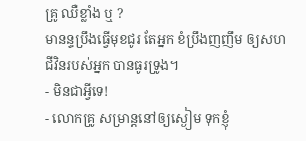គ្រូ ឈឺខ្លាំង ឬ ?
មានន្ទប្រឹងធ្វើមុខជូរ តែអ្នក ខំប្រឹងញញឹម ឲ្យសហជីវិនរបស់អ្នក បានធូរទ្រូង។
- មិនជាអ្វីទេ!
- លោកគ្រូ សម្រាន្តនៅឲ្យស្ងៀម ទុកខ្ញុំ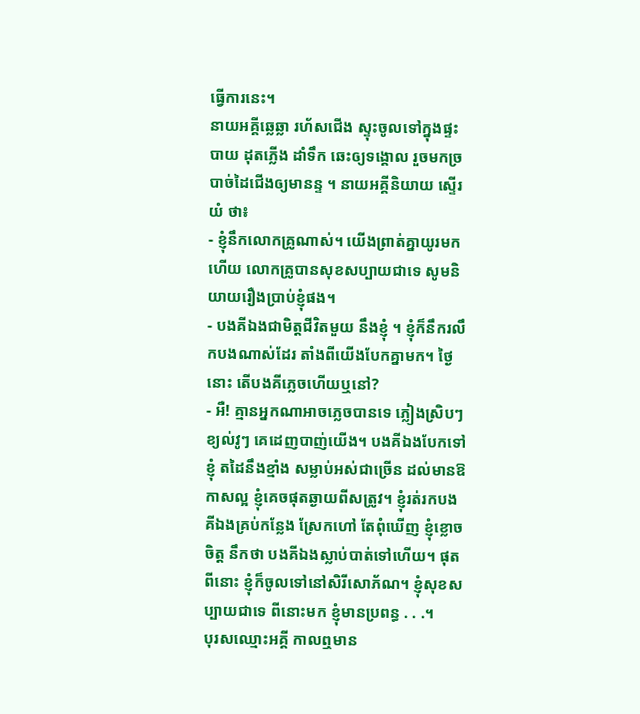ធ្វើការនេះ។
នាយអគ្គីឆ្លេឆ្លា រហ័សជើង ស្ទុះចូលទៅក្នុងផ្ទះបាយ ដុតភ្លើង ដាំទឹក ឆេះឲ្យទង្គោល រួចមកច្របាច់ដៃជើងឲ្យមានន្ទ ។ នាយអគ្គីនិយាយ ស្ទើរយំ ថា៖
- ខ្ញុំនឹកលោកគ្រូណាស់។ យើងព្រាត់គ្នាយូរមកហើយ លោកគ្រូបានសុខសប្បាយជាទេ សូមនិយាយរឿងប្រាប់ខ្ញុំផង។
- បងគីឯងជាមិត្ដជីវិតមួយ នឹងខ្ញុំ ។ ខ្ញុំក៏នឹករលឹកបងណាស់ដែរ តាំងពីយើងបែកគ្នាមក។ ថ្ងៃនោះ តើបងគីភ្លេចហើយឬនៅ?
- អឺ! គ្មានអ្នកណាអាចភ្លេចបានទេ ភ្លៀងស្រិបៗ ខ្យល់វូៗ គេដេញបាញ់យើង។ បងគីឯងបែកទៅខ្ញុំ តដៃនឹងខ្មាំង សម្លាប់អស់ជាច្រើន ដល់មានឱកាសល្អ ខ្ញុំគេចផុតឆ្ងាយពីសត្រូវ។ ខ្ញុំរត់រកបងគីឯងគ្រប់កន្លែង ស្រែកហៅ តែពុំឃើញ ខ្ញុំខ្លោចចិត្ដ នឹកថា បងគីឯងស្លាប់បាត់ទៅហើយ។ ផុតពីនោះ ខ្ញុំក៏ចូលទៅនៅសិរីសោភ័ណ។ ខ្ញុំសុខសប្បាយជាទេ ពីនោះមក ខ្ញុំមានប្រពន្ធ . . .។
បុរសឈ្មោះអគ្គី កាលឮមាន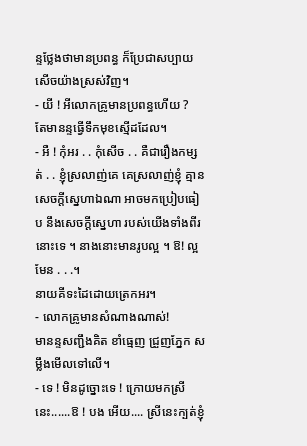ន្ទថ្លែងថាមានប្រពន្ធ ក៏ប្រែជាសប្បាយសើចយ៉ាងស្រស់វិញ។
- យី ! អីលោកគ្រូមានប្រពន្ធហើយ ?
តែមានន្ទធ្វើទឹកមុខស្មើដដែល។
- អឺ ! កុំអរ . . កុំសើច . . គឺជារឿងកម្សត់ . . ខ្ញុំស្រលាញ់គេ គេស្រលាញ់ខ្ញុំ គ្មានសេចក្ដីស្នេហាឯណា អាចមកប្រៀបធៀប នឹងសេចក្ដីស្នេហា របស់យើងទាំងពីរនោះទេ ។ នាងនោះមានរូបល្អ ។ ឱ! ល្អមែន . . .។
នាយគីទះដៃដោយត្រេកអរ។
- លោកគ្រូមានសំណាងណាស់!
មានន្ទសញ្ជឹងគិត ខាំធ្មេញ ជ្រួញភ្នែក សម្លឹងមើលទៅលើ។
- ទេ ! មិនដូច្នោះទេ ! ក្រោយមកស្រីនេះ......ឱ ! បង អើយ.... ស្រីនេះក្បត់ខ្ញុំ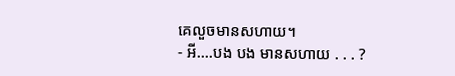គេលួចមានសហាយ។
- អី....បង បង មានសហាយ . . . ?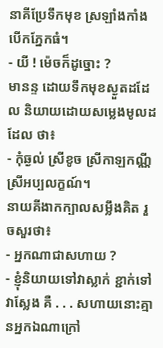នាគីប្រែទឹកមុខ ស្រឡាំងកាំង បើកភ្នែកធំ។
- យី ! ម៉េចក៏ដូច្នោះ ?
មានន្ទ ដោយទឹកមុខស្ងួតដដែល និយាយដោយសម្លេងមូលដដែល ថា៖
- កុំឆ្ងល់ ស្រីខូច ស្រីកាឡកណ្ណី ស្រីអប្បលក្ខណ៍។
នាយគីងាកក្បាលសម្លឹងគិត រួចសួរថា៖
- អ្នកណាជាសហាយ ?
- ខ្ញុំនិយាយទៅវាស្លាក់ ខ្ជាក់ទៅវាស្លែង គឺ . . . សហាយនោះគ្មានអ្នកឯណាក្រៅ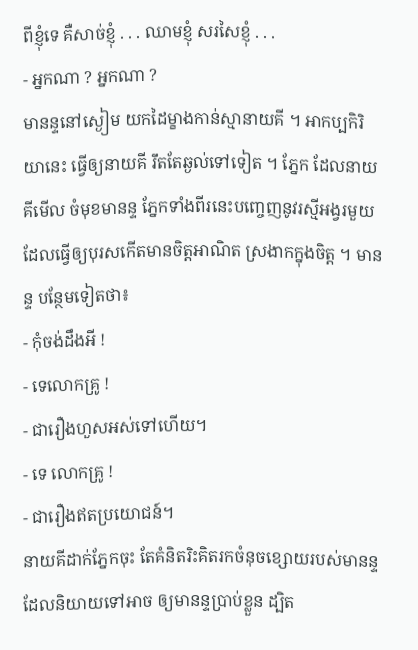ពីខ្ញុំទេ គឺសាច់ខ្ញុំ . . . ឈាមខ្ញុំ សរសៃខ្ញុំ . . .
- អ្នកណា ? អ្នកណា ?
មានន្ទនៅស្ងៀម យកដៃម្ខាងកាន់ស្មានាយគី ។ អាកប្បកិរិយានេះ ធ្វើឲ្យនាយគី រឹតតែឆ្ងល់ទៅទៀត ។ ភ្នែក ដែលនាយគីមើល ចំមុខមានន្ទ ភ្នែកទាំងពីរនេះបញ្ចេញនូវរស្មីអង្វរមួយ ដែលធ្វើឲ្យបុរសកើតមានចិត្ដអាណិត ស្រងាកក្នុងចិត្ដ ។ មានន្ទ បន្ថែមទៀតថា៖
- កុំចង់ដឹងអី !
- ទេលោកគ្រូ !
- ជារឿងហួសអស់ទៅហើយ។
- ទេ លោកគ្រូ !
- ជារឿងឥតប្រយោជន៍។
នាយគីដាក់ភ្នែកចុះ តែគំនិតរិះគិតរកចំនុចខ្សោយរបស់មានន្ទ ដែលនិយាយទៅអាច ឲ្យមានន្ទប្រាប់ខ្លួន ដ្បិត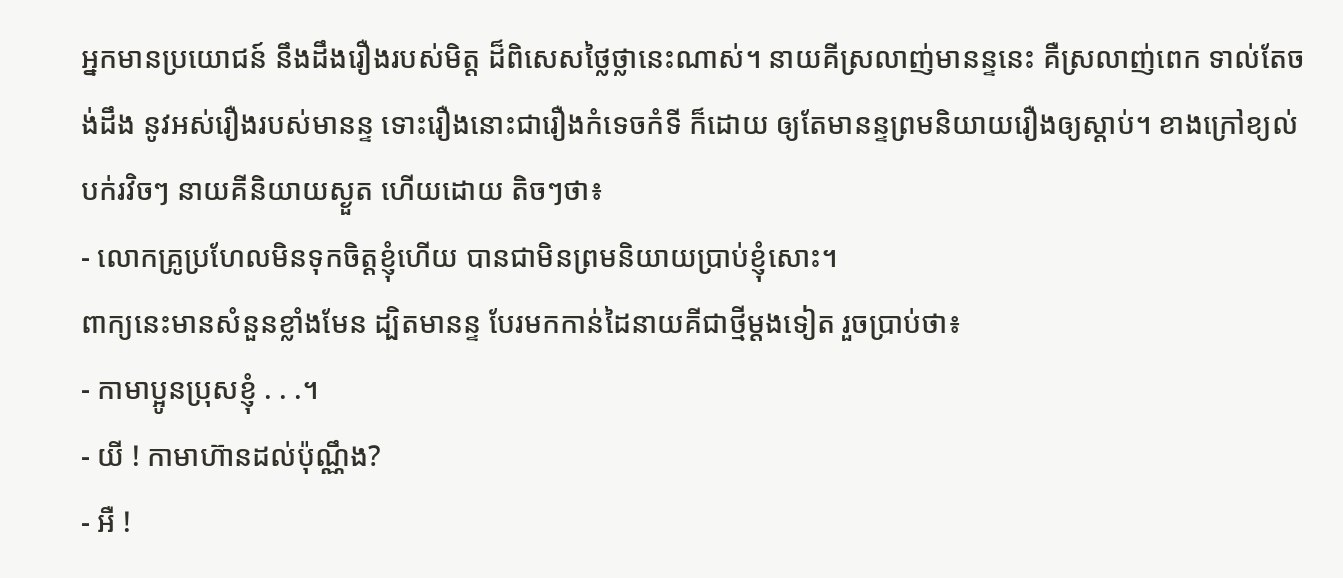អ្នកមានប្រយោជន៍ នឹងដឹងរឿងរបស់មិត្ដ ដ៏ពិសេសថ្លៃថ្លានេះណាស់។ នាយគីស្រលាញ់មានន្ទនេះ គឺស្រលាញ់ពេក ទាល់តែចង់ដឹង នូវអស់រឿងរបស់មានន្ទ ទោះរឿងនោះជារឿងកំទេចកំទី ក៏ដោយ ឲ្យតែមានន្ទព្រមនិយាយរឿងឲ្យស្ដាប់។ ខាងក្រៅខ្យល់បក់រវិចៗ នាយគីនិយាយស្ងួត ហើយដោយ តិចៗថា៖
- លោកគ្រូប្រហែលមិនទុកចិត្ដខ្ញុំហើយ បានជាមិនព្រមនិយាយប្រាប់ខ្ញុំសោះ។
ពាក្យនេះមានសំនួនខ្លាំងមែន ដ្បិតមានន្ទ បែរមកកាន់ដៃនាយគីជាថ្មីម្ដងទៀត រួចប្រាប់ថា៖
- កាមាប្អូនប្រុសខ្ញុំ . . .។
- យី ! កាមាហ៊ានដល់ប៉ុណ្ណឹង?
- អឺ !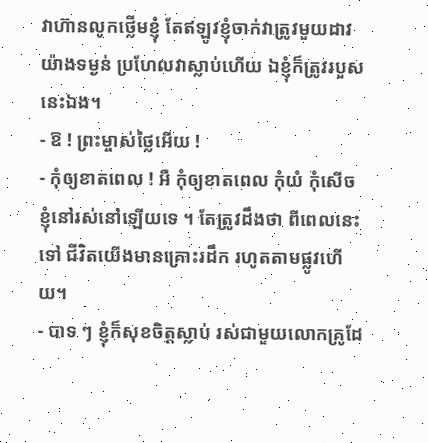វាហ៊ានលូកថ្លើមខ្ញុំ តែឥឡូវខ្ញុំចាក់វាត្រូវមួយដាវយ៉ាងទម្ងន់ ប្រហែលវាស្លាប់ហើយ ឯខ្ញុំក៏ត្រូវរបួសនេះឯង។
- ឱ ! ព្រះម្ចាស់ថ្លៃអើយ !
- កុំឲ្យខាតពេល ! អឺ កុំឲ្យខាតពេល កុំយំ កុំសើច ខ្ញុំនៅរស់នៅឡើយទេ ។ តែត្រូវដឹងថា ពីពេលនេះទៅ ជីវិតយើងមានគ្រោះរដឹក រហូតតាមផ្លូវហើយ។
- បាទ ៗ ខ្ញុំក៏សុខចិត្ដស្លាប់ រស់ជាមួយលោកគ្រូដែ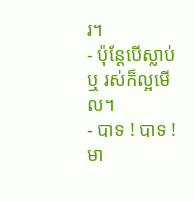រ។
- ប៉ុន្ដែបើស្លាប់ ឬ រស់ក៏ល្អមើល។
- បាទ ! បាទ !
មា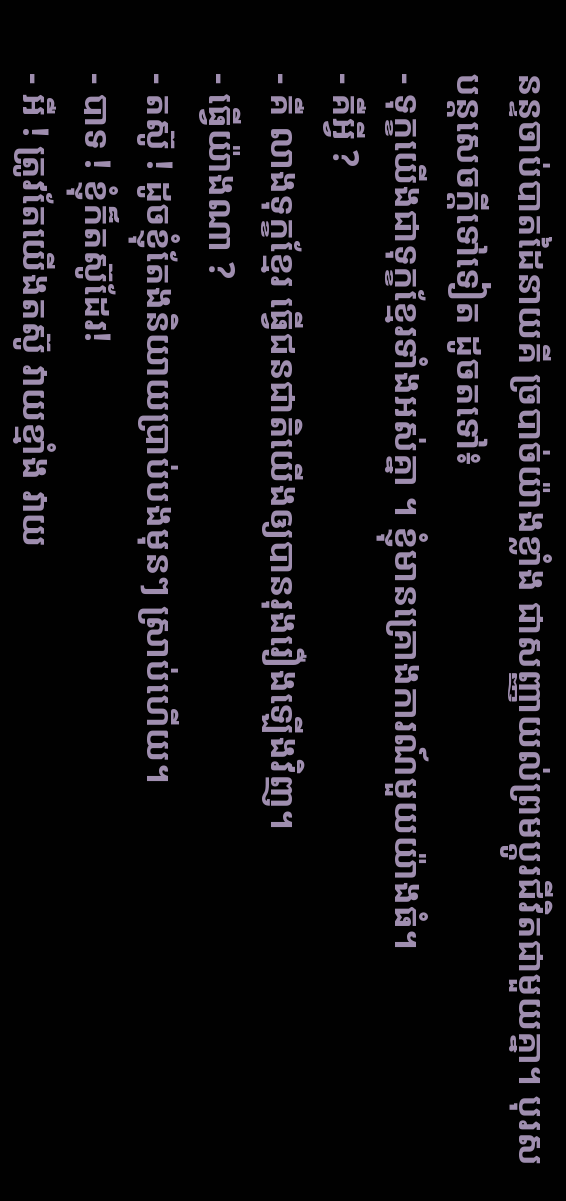នន្ទចាប់បាតដៃនាយគី ច្របាច់យ៉ាងខ្លាំង ជាសញ្ញាយល់ព្រមប្ដូរជីវិតជាមួយគ្នា។ បុរសបន្ដសេចក្ដីទៅទៀត ដូចតទៅ៖
- ទុក្ខយើងជាទុក្ខខ្មែរទាំងអស់គ្នា ។ ខ្ញុំមានគ្រោងការណ៍មួយយ៉ាងធំ។
- គឺអ្វី ?
- គឺ លាងទុក្ខខ្មែរ ធ្វើជនជាតិយើងឲ្យបានរុងរឿងឡើងវិញ។
- ធ្វើយ៉ាងណា ?
- តស៊ូ ! ដូចខ្ញុំតែងនិយាយប្រាប់បងមុនៗ ស្រាប់ហើយ។
- បាទ ! ខ្ញុំក៏តស៊ូដែរ!
- អឺ ! ត្រូវតែយើងតស៊ូ វាយខ្មាំង វាយ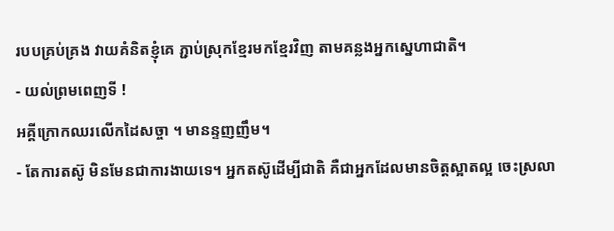របបគ្រប់គ្រង វាយគំនិតខ្ញុំគេ ភ្ជាប់ស្រុកខ្មែរមកខ្មែរវិញ តាមគន្លងអ្នកស្នេហាជាតិ។
- យល់ព្រមពេញទី !
អគ្គីក្រោកឈរលើកដៃសច្ចា ។ មានន្ទញញឹម។
- តែការតស៊ូ មិនមែនជាការងាយទេ។ អ្នកតស៊ូដើម្បីជាតិ គឺជាអ្នកដែលមានចិត្ដស្អាតល្អ ចេះស្រលា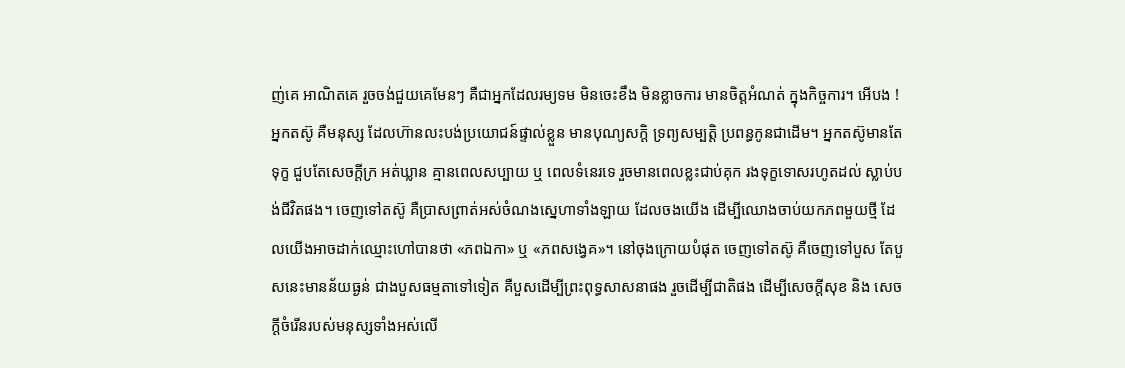ញ់គេ អាណិតគេ រួចចង់ជួយគេមែនៗ គឺជាអ្នកដែលរម្យទម មិនចេះខឹង មិនខ្លាចការ មានចិត្ដអំណត់ ក្នុងកិច្ចការ។ អើបង ! អ្នកតស៊ូ គឺមនុស្ស ដែលហ៊ានលះបង់ប្រយោជន៍ផ្ទាល់ខ្លួន មានបុណ្យសក្ដិ ទ្រព្យសម្បត្ដិ ប្រពន្ធកូនជាដើម។ អ្នកតស៊ូមានតែទុក្ខ ជួបតែសេចក្ដីក្រ អត់ឃ្លាន គ្មានពេលសប្បាយ ឬ ពេលទំនេរទេ រួចមានពេលខ្លះជាប់គុក រងទុក្ខទោសរហូតដល់ ស្លាប់បង់ជីវិតផង។ ចេញទៅតស៊ូ គឺប្រាសព្រាត់អស់ចំណងស្នេហាទាំងឡាយ ដែលចងយើង ដើម្បីឈោងចាប់យកភពមួយថ្មី ដែលយើងអាចដាក់ឈ្មោះហៅបានថា «ភពឯកា» ឬ «ភពសង្វេគ»។ នៅចុងក្រោយបំផុត ចេញទៅតស៊ូ គឺចេញទៅបួស តែបួសនេះមានន័យធ្ងន់ ជាងបួសធម្មតាទៅទៀត គឺបួសដើម្បីព្រះពុទ្ធសាសនាផង រួចដើម្បីជាតិផង ដើម្បីសេចក្ដីសុខ និង សេចក្ដីចំរើនរបស់មនុស្សទាំងអស់លើ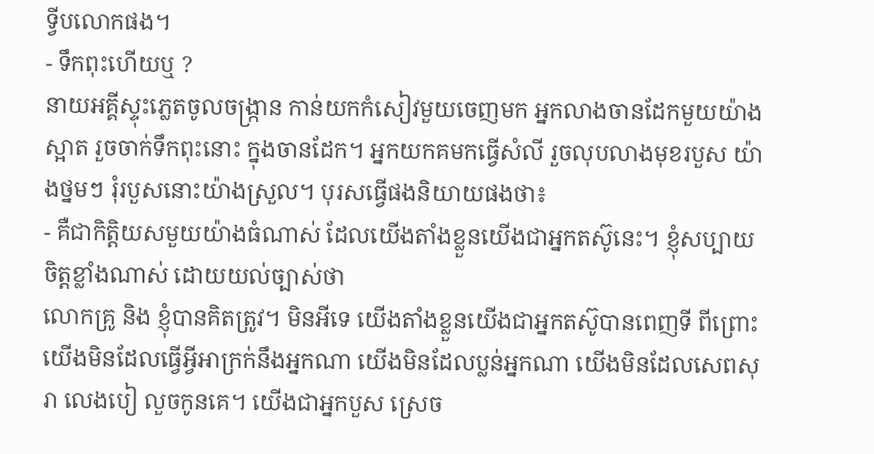ទ្វីបលោកផង។
- ទឹកពុះហើយឬ ?
នាយអគ្គីស្ទុះភ្លេតចូលចង្រ្កាន កាន់យកកំសៀវមួយចេញមក អ្នកលាងចានដែកមួយយ៉ាងស្អាត រួចចាក់ទឹកពុះនោះ ក្នុងចានដែក។ អ្នកយកគមកធ្វើសំលី រួចលុបលាងមុខរបួស យ៉ាងថ្នមៗ រុំរបួសនោះយ៉ាងស្រួល។ បុរសធ្វើផងនិយាយផងថា៖
- គឺជាកិត្ដិយសមួយយ៉ាងធំណាស់ ដែលយើងតាំងខ្លួនយើងជាអ្នកតស៊ូនេះ។ ខ្ញុំសប្បាយចិត្ដខ្លាំងណាស់ ដោយយល់ច្បាស់ថា
លោកគ្រូ និង ខ្ញុំបានគិតត្រូវ។ មិនអីទេ យើងតាំងខ្លួនយើងជាអ្នកតស៊ូបានពេញទី ពីព្រោះយើងមិនដែលធ្វើអ្វីអាក្រក់នឹងអ្នកណា យើងមិនដែលប្លន់អ្នកណា យើងមិនដែលសេពសុរា លេងបៀ លួចកូនគេ។ យើងជាអ្នកបួស ស្រេច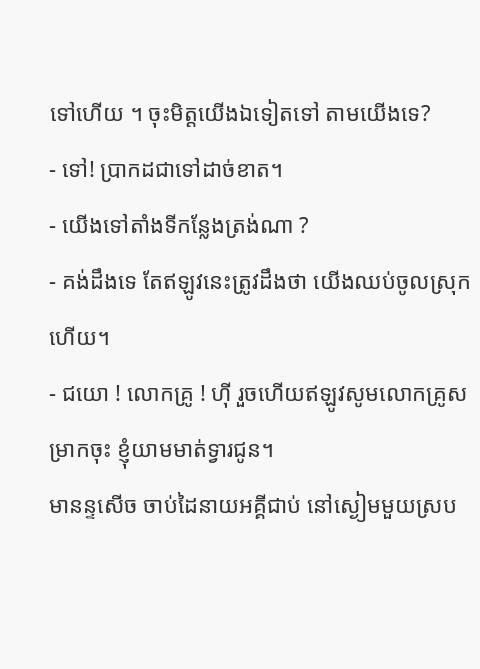ទៅហើយ ។ ចុះមិត្ដយើងឯទៀតទៅ តាមយើងទេ?
- ទៅ! ប្រាកដជាទៅដាច់ខាត។
- យើងទៅតាំងទីកន្លែងត្រង់ណា ?
- គង់ដឹងទេ តែឥឡូវនេះត្រូវដឹងថា យើងឈប់ចូលស្រុកហើយ។
- ជយោ ! លោកគ្រូ ! ហ៊ី រួចហើយឥឡូវសូមលោកគ្រូសម្រាកចុះ ខ្ញុំយាមមាត់ទ្វារជូន។
មានន្ទសើច ចាប់ដៃនាយអគ្គីជាប់ នៅស្ងៀមមួយស្រប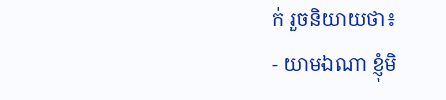ក់ រួចនិយាយថា៖
- យាមឯណា ខ្ញុំមិ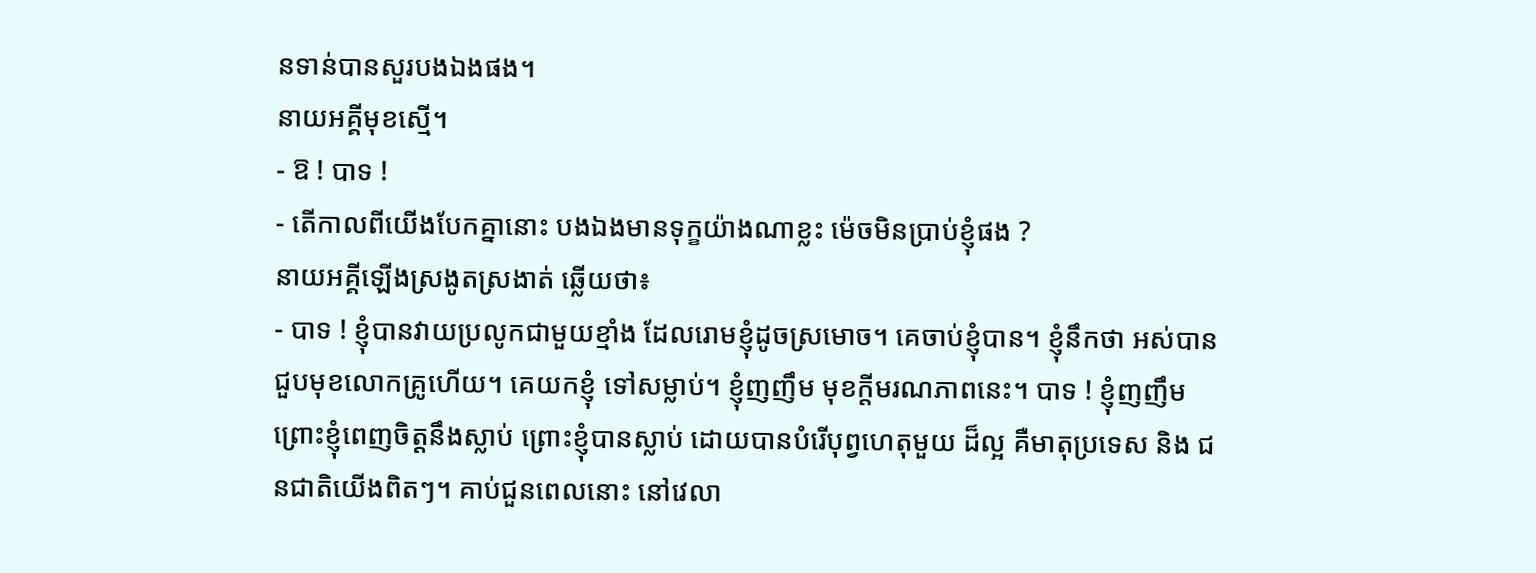នទាន់បានសួរបងឯងផង។
នាយអគ្គីមុខស្មើ។
- ឱ ! បាទ !
- តើកាលពីយើងបែកគ្នានោះ បងឯងមានទុក្ខយ៉ាងណាខ្លះ ម៉េចមិនប្រាប់ខ្ញុំផង ?
នាយអគ្គីឡើងស្រងូតស្រងាត់ ឆ្លើយថា៖
- បាទ ! ខ្ញុំបានវាយប្រលូកជាមួយខ្មាំង ដែលរោមខ្ញុំដូចស្រមោច។ គេចាប់ខ្ញុំបាន។ ខ្ញុំនឹកថា អស់បានជួបមុខលោកគ្រូហើយ។ គេយកខ្ញុំ ទៅសម្លាប់។ ខ្ញុំញញឹម មុខក្ដីមរណភាពនេះ។ បាទ ! ខ្ញុំញញឹម ព្រោះខ្ញុំពេញចិត្ដនឹងស្លាប់ ព្រោះខ្ញុំបានស្លាប់ ដោយបានបំរើបុព្វហេតុមួយ ដ៏ល្អ គឺមាតុប្រទេស និង ជនជាតិយើងពិតៗ។ គាប់ជួនពេលនោះ នៅវេលា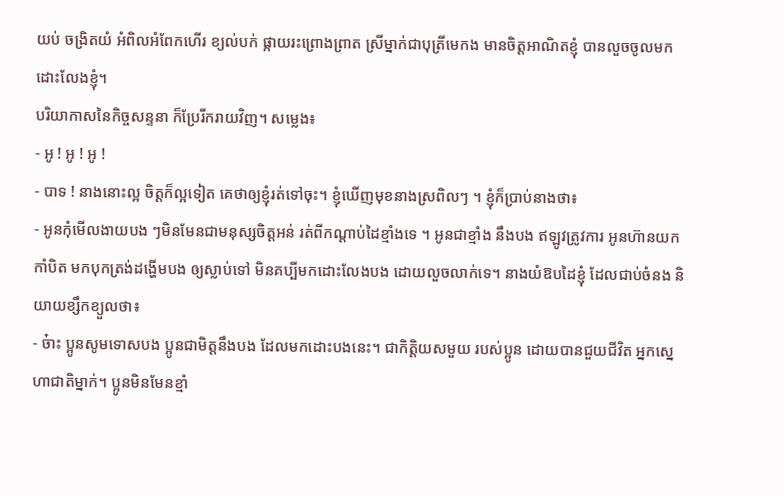យប់ ចង្រិតយំ អំពិលអំពែកហើរ ខ្យល់បក់ ផ្កាយរះព្រោងព្រាត ស្រីម្នាក់ជាបុត្រីមេកង មានចិត្ដអាណិតខ្ញុំ បានលួចចូលមកដោះលែងខ្ញុំ។
បរិយាកាសនៃកិច្ចសន្ទនា ក៏ប្រែរីករាយវិញ។ សម្លេង៖
- អូ ! អូ ! អូ !
- បាទ ! នាងនោះល្អ ចិត្ដក៏ល្អទៀត គេថាឲ្យខ្ញុំរត់ទៅចុះ។ ខ្ញុំឃើញមុខនាងស្រពិលៗ ។ ខ្ញុំក៏ប្រាប់នាងថា៖
- អូនកុំមើលងាយបង ៗមិនមែនជាមនុស្សចិត្ដអន់ រត់ពីកណ្ដាប់ដៃខ្មាំងទេ ។ អូនជាខ្មាំង នឹងបង ឥឡូវត្រូវការ អូនហ៊ានយកកាំបិត មកបុកត្រង់ដង្ហើមបង ឲ្យស្លាប់ទៅ មិនគប្បីមកដោះលែងបង ដោយលួចលាក់ទេ។ នាងយំឱបដៃខ្ញុំ ដែលជាប់ចំនង និយាយខ្សឹកខ្យួលថា៖
- ច៎ាះ ប្អូនសូមទោសបង ប្អូនជាមិត្ដនឹងបង ដែលមកដោះបងនេះ។ ជាកិត្ដិយសមួយ របស់ប្អូន ដោយបានជួយជីវិត អ្នកស្នេហាជាតិម្នាក់។ ប្អូនមិនមែនខ្មាំ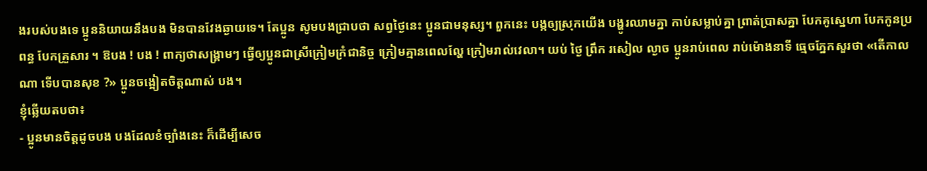ងរបស់បងទេ ប្អូននិយាយនឹងបង មិនបានវែងឆ្ងាយទេ។ តែប្អូន សូមបងជ្រាបថា សព្វថ្ងៃនេះ ប្អូនជាមនុស្ស។ ពួកនេះ បង្កឲ្យស្រុកយើង បង្ហូរឈាមគ្នា កាប់សម្លាប់គ្នា ព្រាត់ប្រាសគ្នា បែកគូស្នេហា បែកកូនប្រពន្ធ បែកគ្រួសារ ។ ឱបង ! បង ! ពាក្យថាសង្រ្គាមៗ ធ្វើឲ្យប្អូនជាស្រីក្រៀមក្រំជានិច្ច ក្រៀមគ្មានពេលល្ហែ ក្រៀមរាល់វេលា។ យប់ ថ្ងៃ ព្រឹក រសៀល ល្ងាច ប្អូនរាប់ពេល រាប់ម៉ោងនាទី ធ្មេចភ្នែកសួរថា «តើកាលណា ទើបបានសុខ ?» ប្អូនចង្អៀតចិត្ដណាស់ បង។
ខ្ញុំឆ្លើយតបថា៖
- ប្អូនមានចិត្ដដូចបង បងដែលខំច្បាំងនេះ ក៏ដើម្បីសេច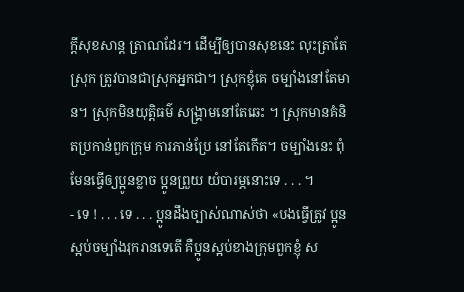ក្ដីសុខសាន្ដ ត្រាណដែរ។ ដើម្បីឲ្យបានសុខនេះ លុះត្រាតែស្រុក ត្រូវបានជាស្រុកអ្នកជា។ ស្រុកខ្ញុំគេ ចម្បាំងនៅតែមាន។ ស្រុកមិនយុត្ដិធម៌ សង្គ្រាមនៅតែឆេះ ។ ស្រុកមានគំនិតប្រកាន់ពួកក្រុម ការភាន់ប្រែ នៅតែកើត។ ចម្បាំងនេះ ពុំមែនធ្វើឲ្យប្អូនខ្លាច ប្អូនព្រួយ យំបារម្ភនោះទេ . . . ។
- ទេ ! . . . ទេ . . . ប្អូនដឹងច្បាស់ណាស់ថា «បងធ្វើត្រូវ ប្អូនស្អប់ចម្បាំងរុករានទេតើ គឺប្អូនស្អប់ខាងក្រុមពួកខ្ញុំ ស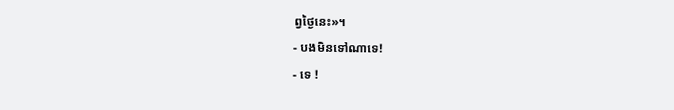ព្វថ្ងៃនេះ»។
- បងមិនទៅណាទេ!
- ទេ !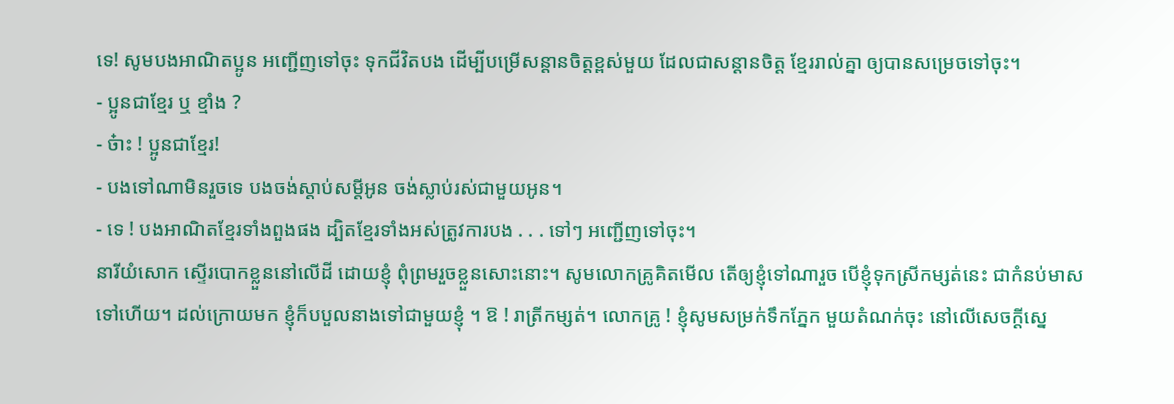ទេ! សូមបងអាណិតប្អូន អញ្ជើញទៅចុះ ទុកជីវិតបង ដើម្បីបម្រើសន្ដានចិត្ដខ្ពស់មួយ ដែលជាសន្ដានចិត្ដ ខ្មែររាល់គ្នា ឲ្យបានសម្រេចទៅចុះ។
- ប្អូនជាខ្មែរ ឬ ខ្មាំង ?
- ច៎ាះ ! ប្អូនជាខ្មែរ!
- បងទៅណាមិនរួចទេ បងចង់ស្ដាប់សម្ដីអូន ចង់ស្លាប់រស់ជាមួយអូន។
- ទេ ! បងអាណិតខ្មែរទាំងពួងផង ដ្បិតខ្មែរទាំងអស់ត្រូវការបង . . . ទៅៗ អញ្ជើញទៅចុះ។
នារីយំសោក ស្ទើរបោកខ្លួននៅលើដី ដោយខ្ញុំ ពុំព្រមរួចខ្លួនសោះនោះ។ សូមលោកគ្រូគិតមើល តើឲ្យខ្ញុំទៅណារួច បើខ្ញុំទុកស្រីកម្សត់នេះ ជាកំនប់មាសទៅហើយ។ ដល់ក្រោយមក ខ្ញុំក៏បបួលនាងទៅជាមួយខ្ញុំ ។ ឱ ! រាត្រីកម្សត់។ លោកគ្រូ ! ខ្ញុំសូមសម្រក់ទឹកភ្នែក មួយតំណក់ចុះ នៅលើសេចក្ដីស្នេ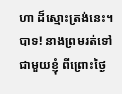ហា ដ៏ស្មោះត្រង់នេះ។ បាទ! នាងព្រមរត់ទៅជាមួយខ្ញុំ ពីព្រោះថ្ងៃ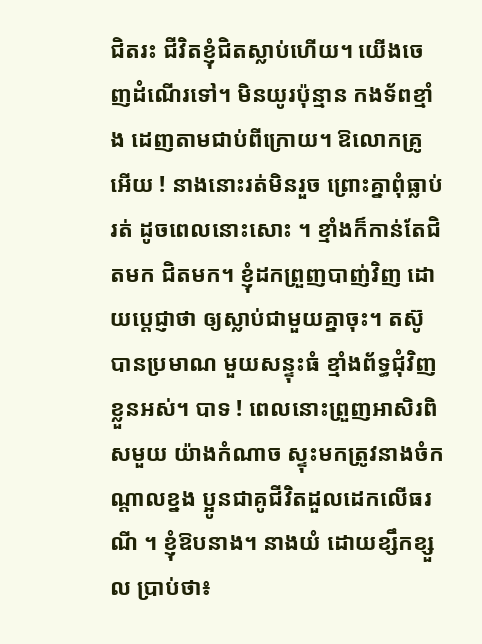ជិតរះ ជីវិតខ្ញុំជិតស្លាប់ហើយ។ យើងចេញដំណើរទៅ។ មិនយូរប៉ុន្មាន កងទ័ពខ្មាំង ដេញតាមជាប់ពីក្រោយ។ ឱលោកគ្រូអើយ ! នាងនោះរត់មិនរួច ព្រោះគ្នាពុំធ្លាប់រត់ ដូចពេលនោះសោះ ។ ខ្មាំងក៏កាន់តែជិតមក ជិតមក។ ខ្ញុំដកព្រួញបាញ់វិញ ដោយប្ដេជ្ញាថា ឲ្យស្លាប់ជាមួយគ្នាចុះ។ តស៊ូបានប្រមាណ មួយសន្ទុះធំ ខ្មាំងព័ទ្ធជុំវិញខ្លួនអស់។ បាទ ! ពេលនោះព្រួញអាសិរពិសមួយ យ៉ាងកំណាច ស្ទុះមកត្រូវនាងចំកណ្ដាលខ្នង ប្អូនជាគូជីវិតដួលដេកលើធរណី ។ ខ្ញុំឱបនាង។ នាងយំ ដោយខ្សឹកខ្សួល ប្រាប់ថា៖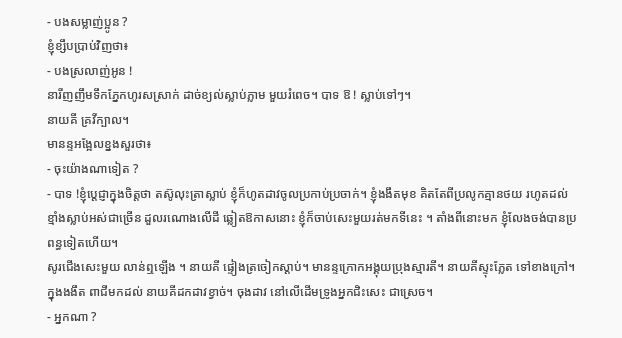- បងសម្លាញ់ប្អូន ?
ខ្ញុំខ្សឹបប្រាប់វិញថា៖
- បងស្រលាញ់អូន !
នារីញញឹមទឹកភ្នែកហូរសស្រាក់ ដាច់ខ្យល់ស្លាប់ភ្លាម មួយរំពេច។ បាទ ឱ ! ស្លាប់ទៅៗ។
នាយគី គ្រវីក្បាល។
មានន្ទអង្អែលខ្នងសួរថា៖
- ចុះយ៉ាងណាទៀត ?
- បាទ !ខ្ញុំប្ដេជ្ញាក្នុងចិត្ដថា តស៊ូលុះត្រាស្លាប់ ខ្ញុំក៏ហូតដាវចូលប្រកាប់ប្រចាក់។ ខ្ញុំងងឹតមុខ គិតតែពីប្រលូកគ្មានថយ រហូតដល់ ខ្មាំងស្លាប់អស់ជាច្រើន ដួលរណោងលើដី ឆ្លៀតឱកាសនោះ ខ្ញុំក៏ចាប់សេះមួយរត់មកទីនេះ ។ តាំងពីនោះមក ខ្ញុំលែងចង់បានប្រពន្ធទៀតហើយ។
សូរជើងសេះមួយ លាន់ឮឡើង ។ នាយគី ផ្ទៀងត្រចៀកស្ដាប់។ មានន្ទក្រោកអង្គុយប្រុងស្មារតី។ នាយគីស្ទុះភ្លែត ទៅខាងក្រៅ។ ក្នុងងងឹត ពាជីមកដល់ នាយគីដកដាវខ្វាច់។ ចុងដាវ នៅលើដើមទ្រូងអ្នកជិះសេះ ជាស្រេច។
- អ្នកណា ?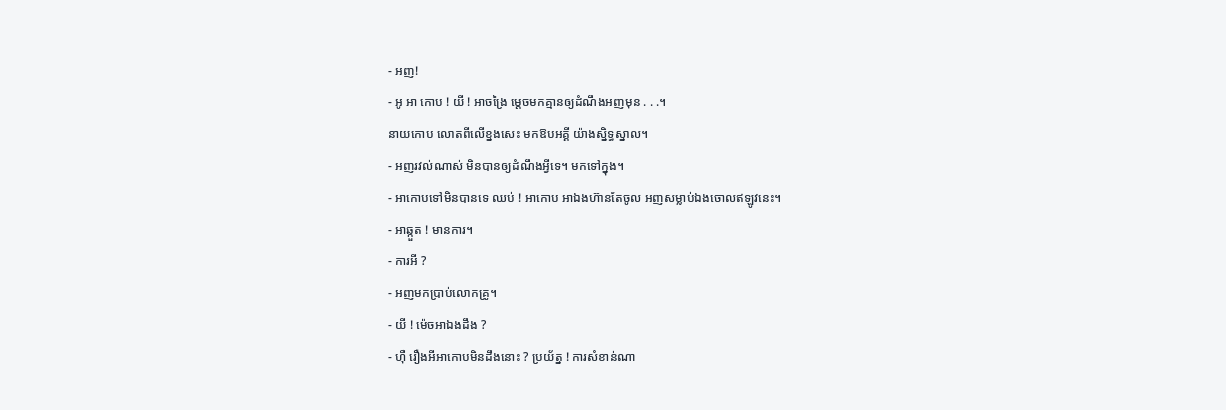- អញ!
- អូ អា កោប ! យី ! អាចង្រៃ ម្ដេចមកគ្មានឲ្យដំណឹងអញមុន . . .។
នាយកោប លោតពីលើខ្នងសេះ មកឱបអគ្គី យ៉ាងស្និទ្ធស្នាល។
- អញរវល់ណាស់ មិនបានឲ្យដំណឹងអ្វីទេ។ មកទៅក្នុង។
- អាកោបទៅមិនបានទេ ឈប់ ! អាកោប អាឯងហ៊ានតែចូល អញសម្លាប់ឯងចោលឥឡូវនេះ។
- អាឆ្កួត ! មានការ។
- ការអី ?
- អញមកប្រាប់លោកគ្រូ។
- យី ! ម៉េចអាឯងដឹង ?
- ហ៊ឺ រឿងអីអាកោបមិនដឹងនោះ ? ប្រយ័ត្ន ! ការសំខាន់ណា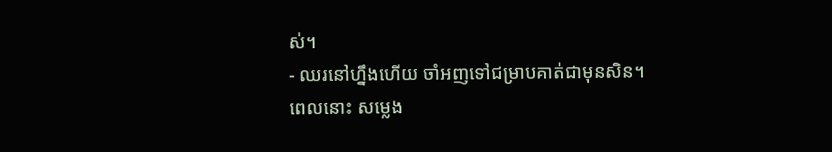ស់។
- ឈរនៅហ្នឹងហើយ ចាំអញទៅជម្រាបគាត់ជាមុនសិន។
ពេលនោះ សម្លេង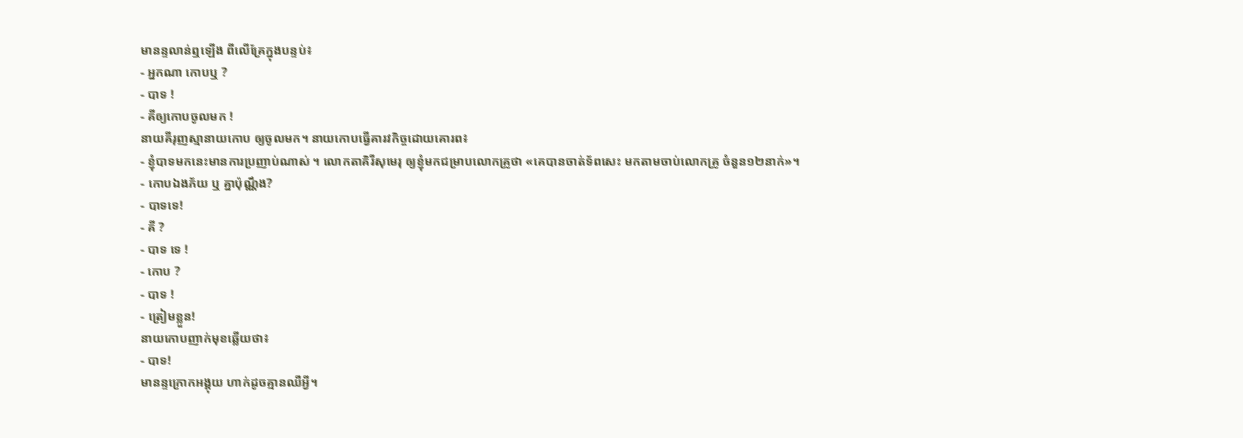មានន្ទលាន់ឮឡើង ពីលើគ្រែក្នុងបន្ទប់៖
- អ្នកណា កោបឬ ?
- បាទ !
- គីឲ្យកោបចូលមក !
នាយគីរុញស្មានាយកោប ឲ្យចូលមក។ នាយកោបធ្វើគារវកិច្ចដោយគោរព៖
- ខ្ញុំបាទមកនេះមានការប្រញាប់ណាស់ ។ លោកតាគិរីសុមេរុ ឲ្យខ្ញុំមកជម្រាបលោកគ្រូថា «គេបានចាត់ទ័ពសេះ មកតាមចាប់លោកគ្រូ ចំនួន១២នាក់»។
- កោបឯងភ័យ ឬ គ្នាប៉ុណ្ណឹង?
- បាទទេ!
- គី ?
- បាទ ទេ !
- កោប ?
- បាទ !
- ត្រៀមខ្លួន!
នាយកោបញាក់មុខឆ្លើយថា៖
- បាទ!
មានន្ទក្រោកអង្គុយ ហាក់ដូចគ្មានឈឺអ្វី។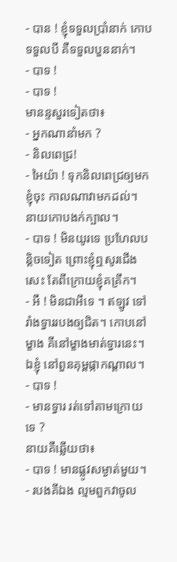- បាន ! ខ្ញុំទទួលប្រាំនាក់ កោបទទួលបី គឺទទួលបួននាក់។
- បាទ !
- បាទ !
មានន្ទសួរទៀតថា៖
- អ្នកណានាំមក ?
- និលពេជ្រ!
- អៃយ៉ា ! ទុកនិលពេជ្រឲ្យមកខ្ញុំចុះ កាលណាវាមកដល់។
នាយកោបងក់ក្បាល។
- បាទ ! មិនយូរទេ ប្រហែលបន្ដិចទៀត ព្រោះខ្ញុំឮសូរជើងសេះ តែពីក្រោយខ្ញុំគគ្រឹក។
- អឺ ! មិនជាអីទេ ។ ឥឡូវ ទៅរាំងទ្វាររបងឲ្យជិត។ កោបនៅម្ខាង គីនៅម្ខាងមាត់ទ្វារនេះ។ ឯខ្ញុំ នៅពួនគុម្ពផ្កាកណ្ដាល។
- បាទ !
- មានទ្វារ រត់ទៅតាមក្រោយទេ ?
នាយគឺឆ្លើយថា៖
- បាទ ! មានផ្លូវសម្ងាត់មួយ។
- របងគីឯង ល្មមពួកវាចូល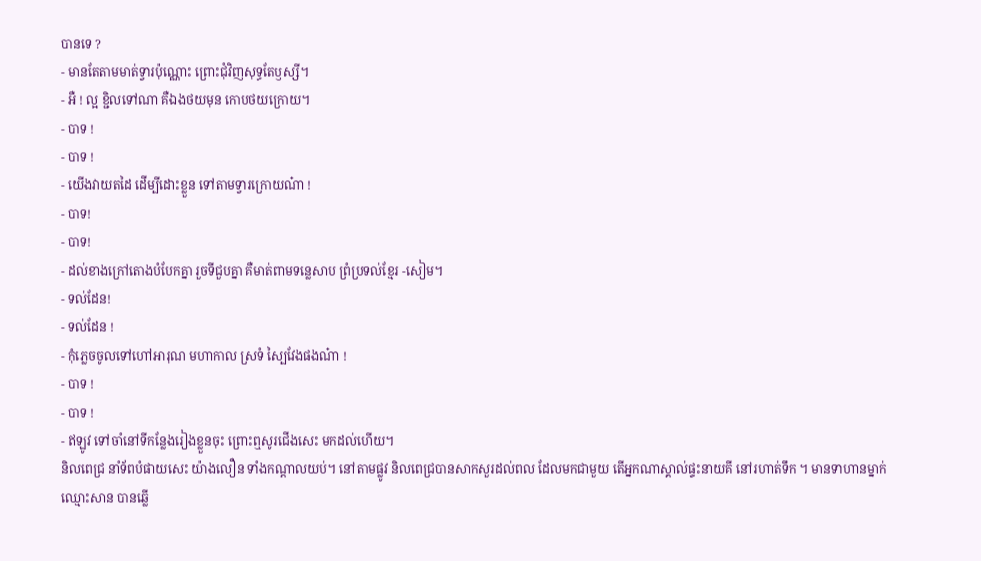បានទេ ?
- មានតែតាមមាត់ទ្វារប៉ុណ្ណោះ ព្រោះជុំវិញសុទ្ធតែឫស្សី។
- អឺ ! ល្អ ខ្ជិលទៅណា គឺឯងថយមុន កោបថយក្រោយ។
- បាទ !
- បាទ !
- យើងវាយតដៃ ដើម្បីដោះខ្លួន ទៅតាមទ្វារក្រោយណ៎ា !
- បាទ!
- បាទ!
- ដល់ខាងក្រៅតោងបំបែកគ្នា រួចទីជួបគ្នា គឺមាត់ពាមទន្លេសាប ព្រំប្រទល់ខ្មែរ -សៀម។
- ទល់ដែន!
- ទល់ដែន !
- កុំភ្លេចចូលទៅហៅអារុណ មហាកាល ស្រទំ ស្បៃវែងផងណ៎ា !
- បាទ !
- បាទ !
- ឥឡូវ ទៅចាំនៅទីកន្លែងរៀងខ្លួនចុះ ព្រោះឮសូរជើងសេះ មកដល់ហើយ។
និលពេជ្រ នាំទ័ពបំផាយសេះ យ៉ាងលឿន ទាំងកណ្ដាលយប់។ នៅតាមផ្លូវ និលពេជ្របានសាកសួរដល់ពល ដែលមកជាមួយ តើអ្នកណាស្គាល់ផ្ទះនាយគី នៅរហាត់ទឹក ។ មានទាហានម្នាក់ឈ្មោះសាន បានឆ្លើ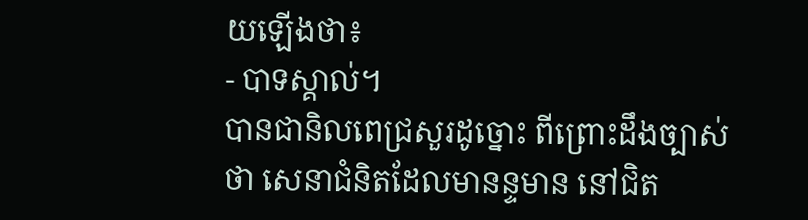យឡើងថា៖
- បាទស្គាល់។
បានជានិលពេជ្រសួរដូច្នោះ ពីព្រោះដឹងច្បាស់ថា សេនាជំនិតដែលមានន្ទមាន នៅជិត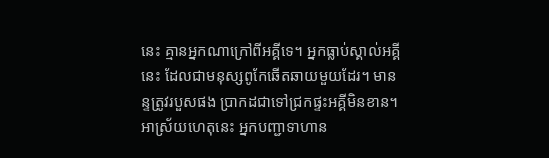នេះ គ្មានអ្នកណាក្រៅពីអគ្គីទេ។ អ្នកធ្លាប់ស្គាល់អគ្គីនេះ ដែលជាមនុស្សពូកែឆើតឆាយមួយដែរ។ មានន្ទត្រូវរបួសផង ប្រាកដជាទៅជ្រកផ្ទះអគ្គីមិនខាន។ អាស្រ័យហេតុនេះ អ្នកបញ្ជាទាហាន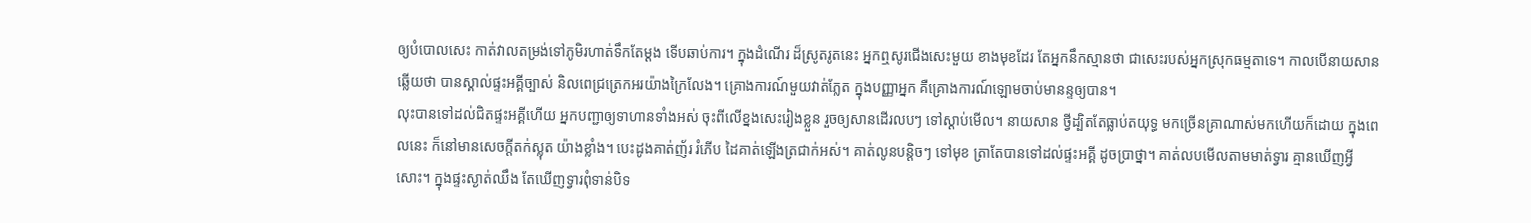ឲ្យបំបោលសេះ កាត់វាលតម្រង់ទៅភូមិរហាត់ទឹកតែម្ដង ទើបឆាប់ការ។ ក្នុងដំណើរ ដ៏ស្រូតរូតនេះ អ្នកឮសូរជើងសេះមួយ ខាងមុខដែរ តែអ្នកនឹកស្មានថា ជាសេះរបស់អ្នកស្រុកធម្មតាទេ។ កាលបើនាយសានឆ្លើយថា បានស្គាល់ផ្ទះអគ្គីច្បាស់ និលពេជ្រត្រេកអរយ៉ាងក្រៃលែង។ គ្រោងការណ៍មួយវាត់ភ្លែត ក្នុងបញ្ញាអ្នក គឺគ្រោងការណ៍ឡោមចាប់មានន្ទឲ្យបាន។
លុះបានទៅដល់ជិតផ្ទះអគ្គីហើយ អ្នកបញ្ជាឲ្យទាហានទាំងអស់ ចុះពីលើខ្នងសេះរៀងខ្លួន រួចឲ្យសានដើរលបៗ ទៅស្ដាប់មើល។ នាយសាន ថ្វីដ្បិតតែធ្លាប់តយុទ្ធ មកច្រើនគ្រាណាស់មកហើយក៏ដោយ ក្នុងពេលនេះ ក៏នៅមានសេចក្ដីតក់ស្លុត យ៉ាងខ្លាំង។ បេះដូងគាត់ញ័រ រំភើប ដៃគាត់ឡើងត្រជាក់អស់។ គាត់លូនបន្ដិចៗ ទៅមុខ ត្រាតែបានទៅដល់ផ្ទះអគ្គី ដូចប្រាថ្នា។ គាត់លបមើលតាមមាត់ទ្វារ គ្មានឃើញអ្វីសោះ។ ក្នុងផ្ទះស្ងាត់ឈឹង តែឃើញទ្វារពុំទាន់បិទ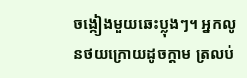ចង្កៀងមួយឆេះប្លុងៗ។ អ្នកលូនថយក្រោយដូចក្ដាម ត្រលប់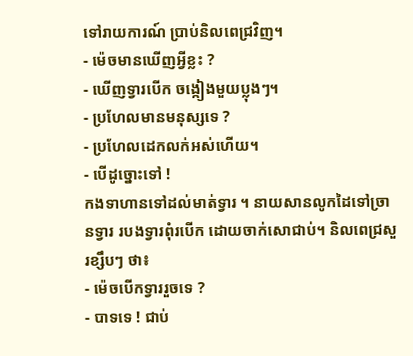ទៅរាយការណ៍ ប្រាប់និលពេជ្រវិញ។
- ម៉េចមានឃើញអ្វីខ្លះ ?
- ឃើញទ្វារបើក ចង្កៀងមួយប្លុងៗ។
- ប្រហែលមានមនុស្សទេ ?
- ប្រហែលដេកលក់អស់ហើយ។
- បើដូច្នោះទៅ !
កងទាហានទៅដល់មាត់ទ្វារ ។ នាយសានលូកដៃទៅច្រានទ្វារ របងទ្វារពុំរបើក ដោយចាក់សោជាប់។ និលពេជ្រសួរខ្សឹបៗ ថា៖
- ម៉េចបើកទ្វាររួចទេ ?
- បាទទេ ! ជាប់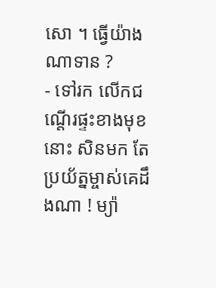សោ ។ ធ្វើយ៉ាងណាទាន ?
- ទៅរក លើកជណ្ដើរផ្ទះខាងមុខនោះ សិនមក តែប្រយ័ត្នម្ចាស់គេដឹងណា ! ម្យ៉ា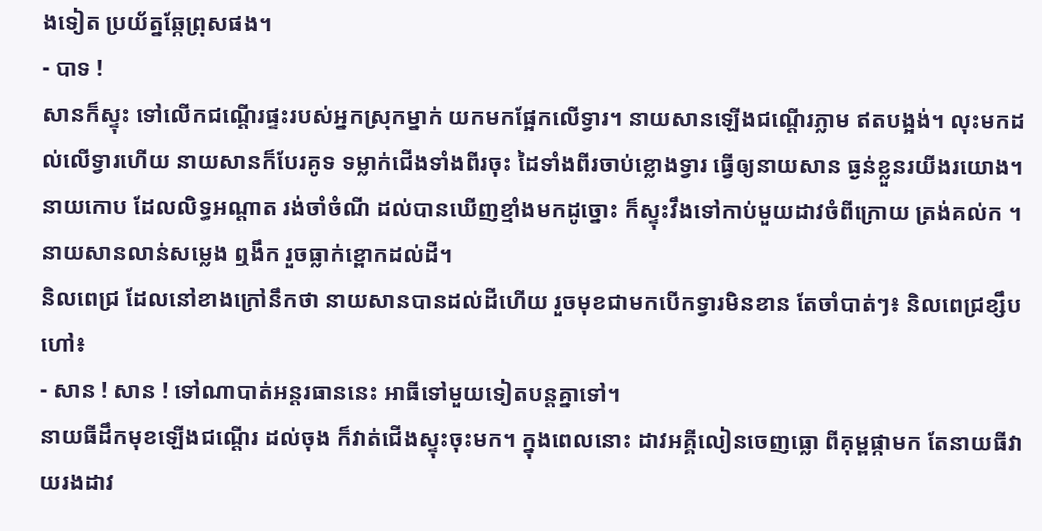ងទៀត ប្រយ័ត្នឆ្កែព្រុសផង។
- បាទ !
សានក៏ស្ទុះ ទៅលើកជណ្ដើរផ្ទះរបស់អ្នកស្រុកម្នាក់ យកមកផ្អែកលើទ្វារ។ នាយសានឡើងជណ្ដើរភ្លាម ឥតបង្អង់។ លុះមកដល់លើទ្វារហើយ នាយសានក៏បែរគូទ ទម្លាក់ជើងទាំងពីរចុះ ដៃទាំងពីរចាប់ខ្លោងទ្វារ ធ្វើឲ្យនាយសាន ធ្ងន់ខ្លួនរយីងរយោង។
នាយកោប ដែលលិទ្ធអណ្ដាត រង់ចាំចំណី ដល់បានឃើញខ្មាំងមកដូច្នោះ ក៏ស្ទុះវឹងទៅកាប់មួយដាវចំពីក្រោយ ត្រង់គល់ក ។ នាយសានលាន់សម្លេង ឮងឹក រួចធ្លាក់ខ្ពោកដល់ដី។
និលពេជ្រ ដែលនៅខាងក្រៅនឹកថា នាយសានបានដល់ដីហើយ រួចមុខជាមកបើកទ្វារមិនខាន តែចាំបាត់ៗ៖ និលពេជ្រខ្សឹបហៅ៖
- សាន ! សាន ! ទៅណាបាត់អន្ដរធាននេះ អាធីទៅមួយទៀតបន្ដគ្នាទៅ។
នាយធីដឹកមុខឡើងជណ្ដើរ ដល់ចុង ក៏វាត់ជើងស្ទុះចុះមក។ ក្នុងពេលនោះ ដាវអគ្គីលៀនចេញធ្លោ ពីគុម្ពផ្កាមក តែនាយធីវាយរងដាវ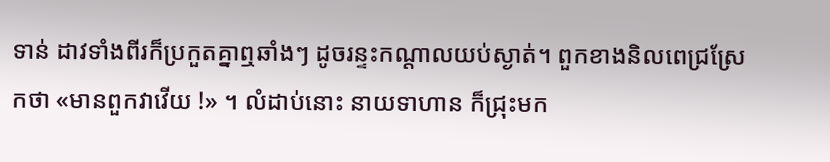ទាន់ ដាវទាំងពីរក៏ប្រកួតគ្នាឮឆាំងៗ ដូចរន្ទះកណ្ដាលយប់ស្ងាត់។ ពួកខាងនិលពេជ្រស្រែកថា «មានពួកវាវើយ !» ។ លំដាប់នោះ នាយទាហាន ក៏ជ្រុះមក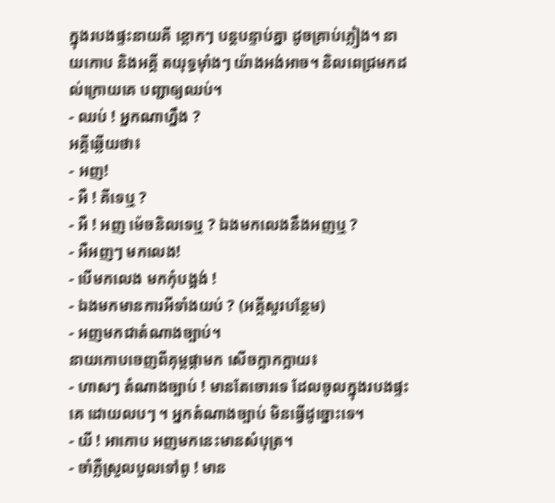ក្នុងរបងផ្ទះនាយគី ខ្ពោកៗ បន្តបន្ទាប់គ្នា ដូចគ្រាប់ភ្លៀង។ នាយកោប និងអគ្គី តយុទ្ធម៉ាំងៗ យ៉ាងអង់អាច។ និលពេជ្រមកដល់ក្រោយគេ បញ្ជាឲ្យឈប់។
- ឈប់ ! អ្នកណាហ្នឹង ?
អគ្គីឆ្លើយថា៖
- អញ!
- អឺ ! គីទេឬ ?
- អឺ ! អញ ម៉េចនិលទេឬ ? ឯងមកលេងនឹងអញឬ ?
- អឺអញៗ មកលេង!
- បើមកលេង មកកុំបង្អង់ !
- ឯងមកមានការអីទាំងយប់ ? (អគ្គីសួរបន្ថែម)
- អញមកជាតំណាងច្បាប់។
នាយកោបចេញពីគុម្ពផ្កាមក សើចក្អាកក្អាយ៖
- ហាសៗ តំណាងច្បាប់ ! មានតែចោរទេ ដែលចូលក្នុងរបងផ្ទះគេ ដោយលបៗ ។ អ្នកតំណាងច្បាប់ មិនធ្វើដូច្នោះទេ។
- យី ! អាកោប អញមកនេះមានសំបុត្រ។
- ចាំភ្លឺស្រួលបួលទៅពូ ! មាន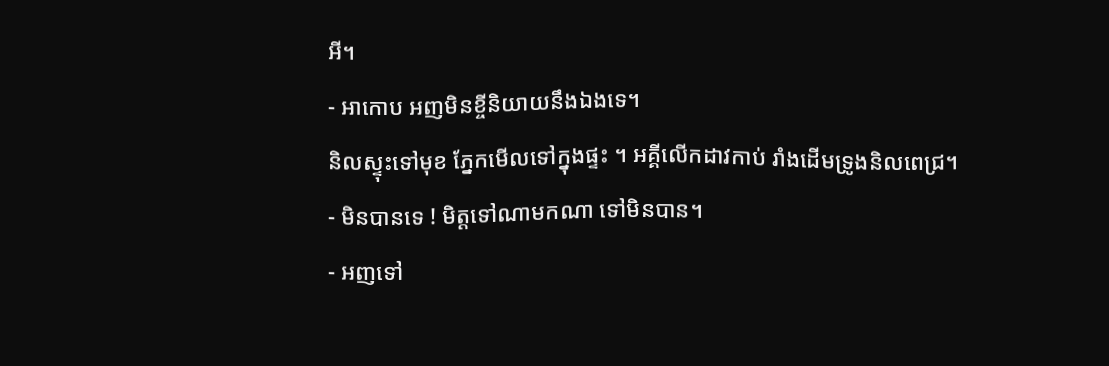អី។
- អាកោប អញមិនខ្ចីនិយាយនឹងឯងទេ។
និលស្ទុះទៅមុខ ភ្នែកមើលទៅក្នុងផ្ទះ ។ អគ្គីលើកដាវកាប់ រាំងដើមទ្រូងនិលពេជ្រ។
- មិនបានទេ ! មិត្ដទៅណាមកណា ទៅមិនបាន។
- អញទៅ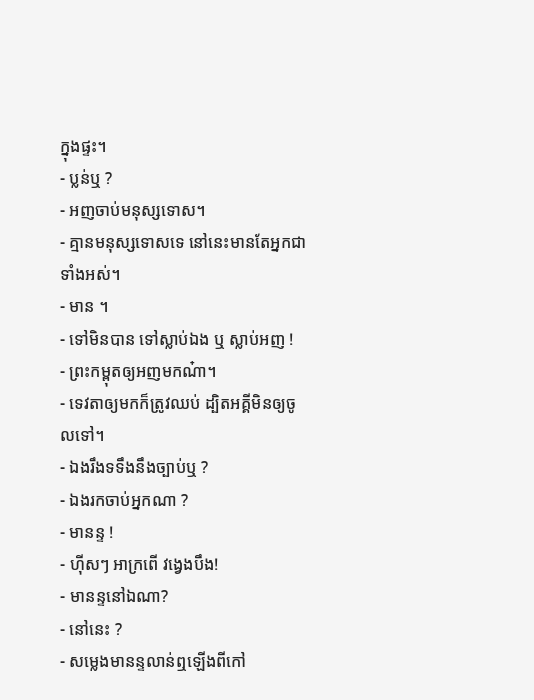ក្នុងផ្ទះ។
- ប្លន់ឬ ?
- អញចាប់មនុស្សទោស។
- គ្មានមនុស្សទោសទេ នៅនេះមានតែអ្នកជាទាំងអស់។
- មាន ។
- ទៅមិនបាន ទៅស្លាប់ឯង ឬ ស្លាប់អញ !
- ព្រះកម្ពុតឲ្យអញមកណ៎ា។
- ទេវតាឲ្យមកក៏ត្រូវឈប់ ដ្បិតអគ្គីមិនឲ្យចូលទៅ។
- ឯងរឹងទទឹងនឹងច្បាប់ឬ ?
- ឯងរកចាប់អ្នកណា ?
- មានន្ទ !
- ហ៊ីសៗ អាក្រពើ វង្វេងបឹង!
- មានន្ទនៅឯណា?
- នៅនេះ ?
- សម្លេងមានន្ទលាន់ឮឡើងពីកៅ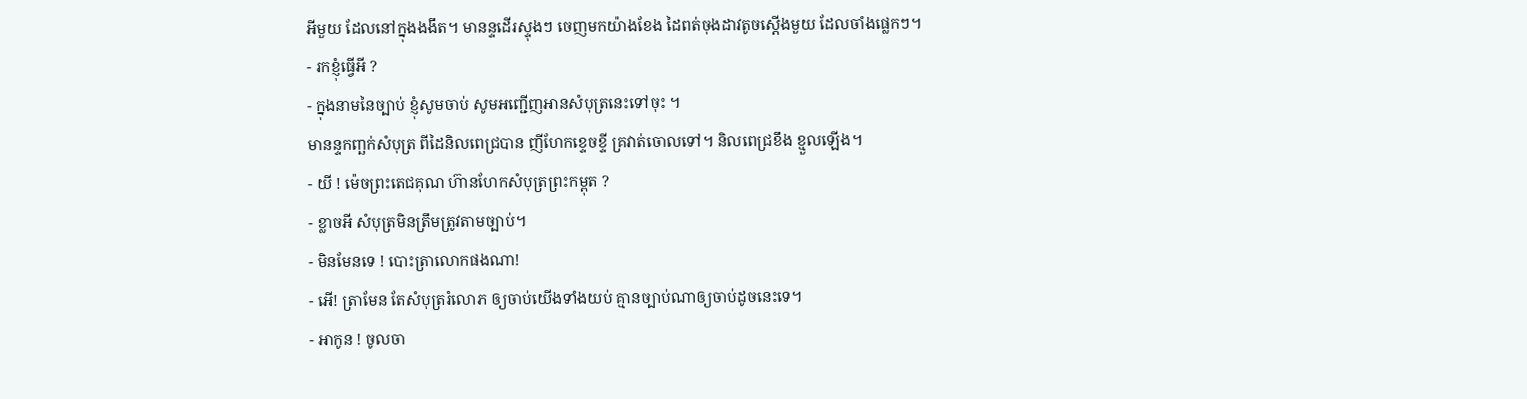អីមួយ ដែលនៅក្នុងងងឹត។ មានន្ទដើរស្ទុងៗ ចេញមកយ៉ាងខែង ដៃពត់ចុងដាវតូចស្ដើងមួយ ដែលចាំងផ្លេកៗ។
- រកខ្ញុំធ្វើអី ?
- ក្នុងនាមនៃច្បាប់ ខ្ញុំសូមចាប់ សូមអញ្ជើញអានសំបុត្រនេះទៅចុះ ។
មានន្ទកញ្ឆក់សំបុត្រ ពីដៃនិលពេជ្របាន ញីហែកខ្ទេចខ្ទី គ្រវាត់ចោលទៅ។ និលពេជ្រខឹង ខ្មួលឡើង។
- យី ! ម៉េចព្រះតេជគុណ ហ៊ានហែកសំបុត្រព្រះកម្ពុត ?
- ខ្លាចអី សំបុត្រមិនត្រឹមត្រូវតាមច្បាប់។
- មិនមែនទេ ! បោះត្រាលោកផងណា!
- អើ! ត្រាមែន តែសំបុត្ររំលោភ ឲ្យចាប់យើងទាំងយប់ គ្មានច្បាប់ណាឲ្យចាប់ដូចនេះទេ។
- អាកូន ! ចូលចា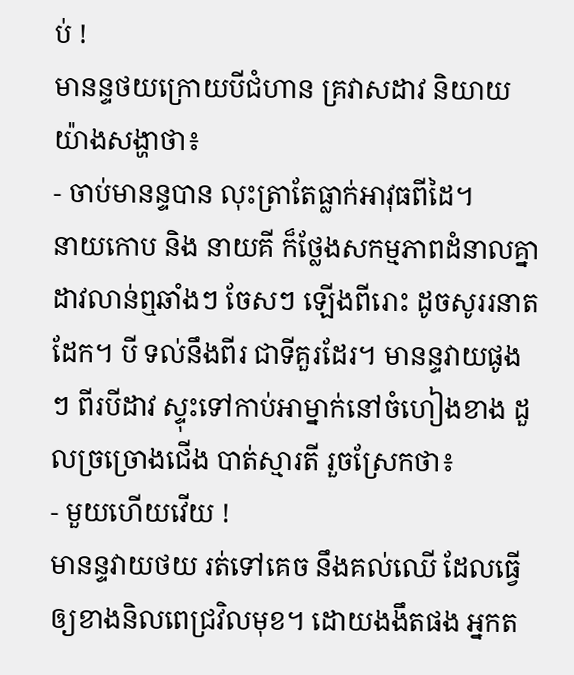ប់ !
មានន្ទថយក្រោយបីជំហាន គ្រវាសដាវ និយាយយ៉ាងសង្ហាថា៖
- ចាប់មានន្ទបាន លុះត្រាតែធ្លាក់អាវុធពីដៃ។
នាយកោប និង នាយគី ក៏ថ្លែងសកម្មភាពដំនាលគ្នា ដាវលាន់ឮឆាំងៗ ចែសៗ ឡើងពីរោះ ដូចសូររនាតដែក។ បី ទល់នឹងពីរ ជាទីគួរដែរ។ មានន្ទវាយផូងៗ ពីរបីដាវ ស្ទុះទៅកាប់អាម្នាក់នៅចំហៀងខាង ដួលច្រច្រោងជើង បាត់ស្មារតី រួចស្រែកថា៖
- មួយហើយវើយ !
មានន្ទវាយថយ រត់ទៅគេច នឹងគល់ឈើ ដែលធ្វើឲ្យខាងនិលពេជ្រវិលមុខ។ ដោយងងឹតផង អ្នកត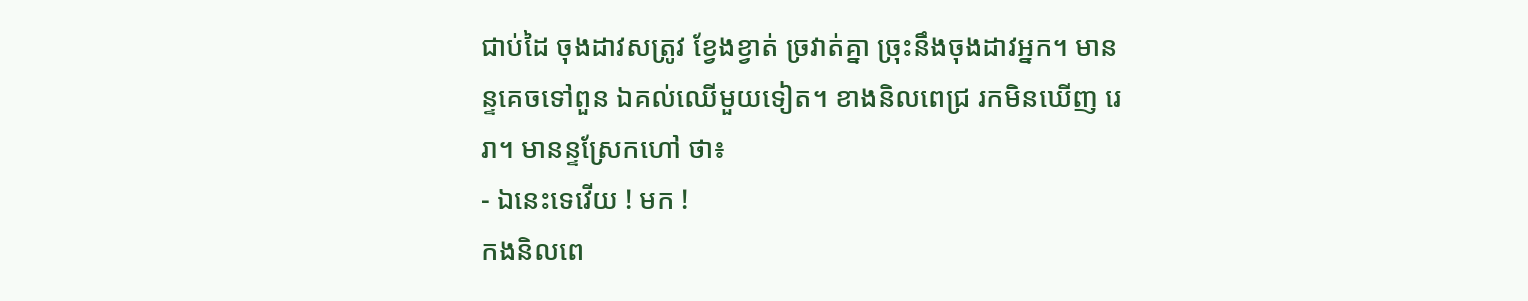ជាប់ដៃ ចុងដាវសត្រូវ ខ្វែងខ្វាត់ ច្រវាត់គ្នា ច្រុះនឹងចុងដាវអ្នក។ មានន្ទគេចទៅពួន ឯគល់ឈើមួយទៀត។ ខាងនិលពេជ្រ រកមិនឃើញ រេរា។ មានន្ទស្រែកហៅ ថា៖
- ឯនេះទេវើយ ! មក !
កងនិលពេ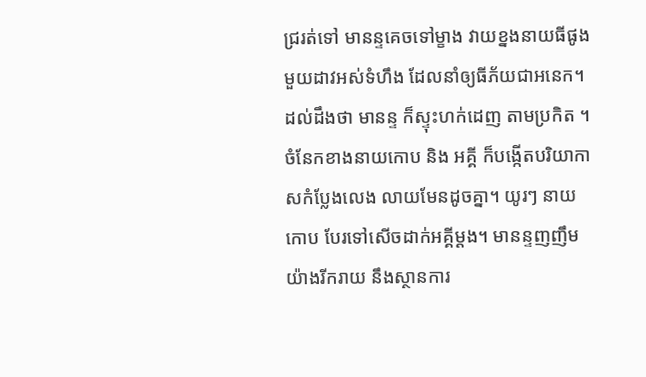ជ្ររត់ទៅ មានន្ទគេចទៅម្ខាង វាយខ្នងនាយធីផូង មួយដាវអស់ទំហឹង ដែលនាំឲ្យធីភ័យជាអនេក។ ដល់ដឹងថា មានន្ទ ក៏ស្ទុះហក់ដេញ តាមប្រកិត ។ ចំនែកខាងនាយកោប និង អគ្គី ក៏បង្កើតបរិយាកាសកំប្លែងលេង លាយមែនដូចគ្នា។ យូរៗ នាយកោប បែរទៅសើចដាក់អគ្គីម្ដង។ មានន្ទញញឹមយ៉ាងរីករាយ នឹងស្ថានការ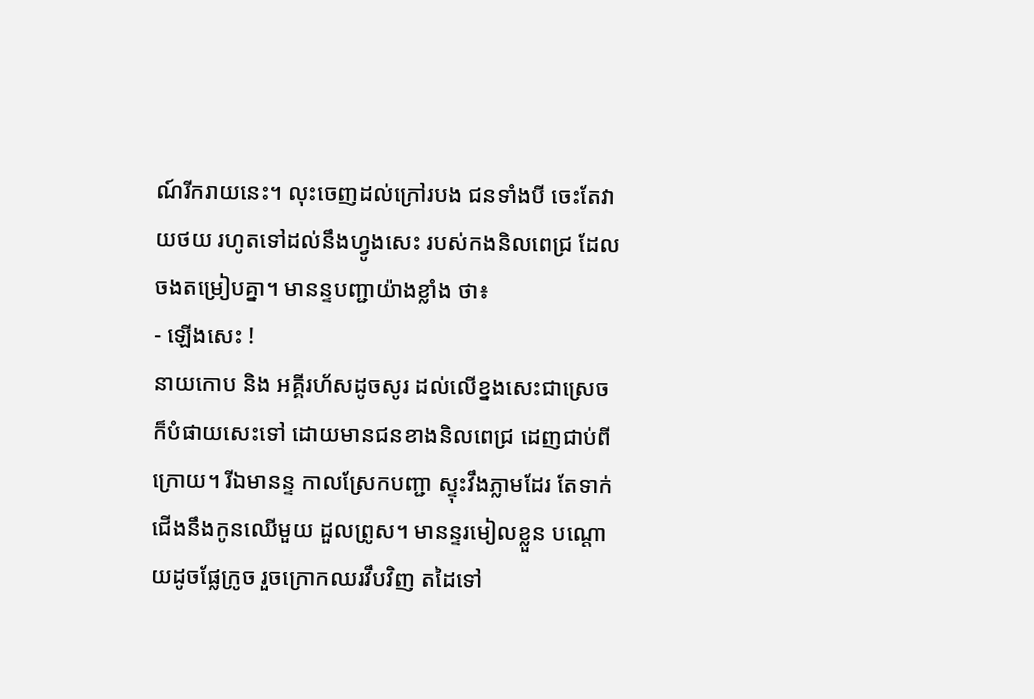ណ៍រីករាយនេះ។ លុះចេញដល់ក្រៅរបង ជនទាំងបី ចេះតែវាយថយ រហូតទៅដល់នឹងហ្វូងសេះ របស់កងនិលពេជ្រ ដែលចងតម្រៀបគ្នា។ មានន្ទបញ្ជាយ៉ាងខ្លាំង ថា៖
- ឡើងសេះ !
នាយកោប និង អគ្គីរហ័សដូចសូរ ដល់លើខ្នងសេះជាស្រេច ក៏បំផាយសេះទៅ ដោយមានជនខាងនិលពេជ្រ ដេញជាប់ពីក្រោយ។ រីឯមានន្ទ កាលស្រែកបញ្ជា ស្ទុះវឹងភ្លាមដែរ តែទាក់ជើងនឹងកូនឈើមួយ ដួលព្រូស។ មានន្ទរមៀលខ្លួន បណ្ដោយដូចផ្លែក្រូច រួចក្រោកឈរវឹបវិញ តដៃទៅ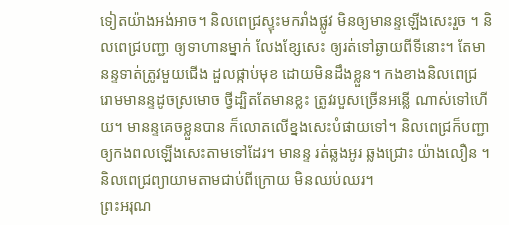ទៀតយ៉ាងអង់អាច។ និលពេជ្រស្ទុះមករាំងផ្លូវ មិនឲ្យមានន្ទឡើងសេះរួច ។ និលពេជ្របញ្ជា ឲ្យទាហានម្នាក់ លែងខ្សែសេះ ឲ្យរត់ទៅឆ្ងាយពីទីនោះ។ តែមានន្ទទាត់ត្រូវមួយជើង ដួលផ្កាប់មុខ ដោយមិនដឹងខ្លួន។ កងខាងនិលពេជ្រ រោមមានន្ទដូចស្រមោច ថ្វីដ្បិតតែមានខ្លះ ត្រូវរបួសច្រើនអន្លើ ណាស់ទៅហើយ។ មានន្ទគេចខ្លួនបាន ក៏លោតលើខ្នងសេះបំផាយទៅ។ និលពេជ្រក៏បញ្ជា ឲ្យកងពលឡើងសេះតាមទៅដែរ។ មានន្ទ រត់ឆ្លងអូរ ឆ្លងជ្រោះ យ៉ាងលឿន ។ និលពេជ្រព្យាយាមតាមជាប់ពីក្រោយ មិនឈប់ឈរ។
ព្រះអរុណ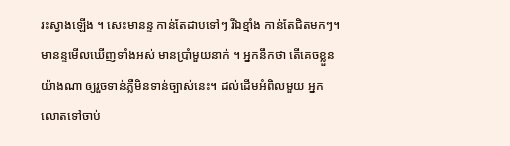រះស្វាងឡើង ។ សេះមានន្ទ កាន់តែដាបទៅៗ រីឯខ្មាំង កាន់តែជិតមកៗ។ មានន្ទមើលឃើញទាំងអស់ មានប្រាំមួយនាក់ ។ អ្នកនឹកថា តើគេចខ្លួនយ៉ាងណា ឲ្យរួចទាន់ភ្លឺមិនទាន់ច្បាស់នេះ។ ដល់ដើមអំពិលមួយ អ្នកលោតទៅចាប់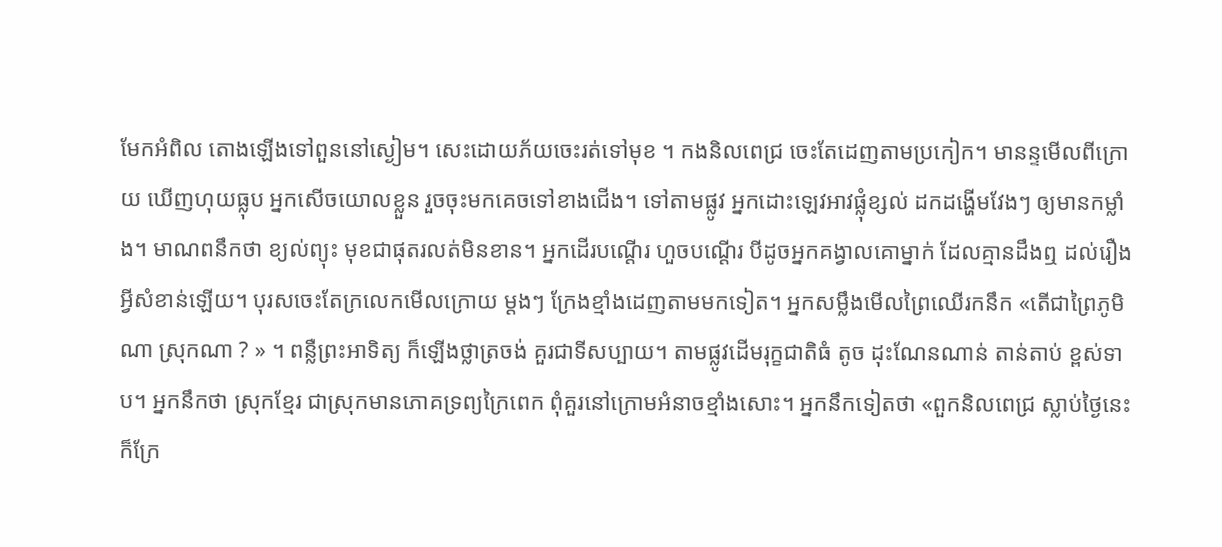មែកអំពិល តោងឡើងទៅពួននៅស្ងៀម។ សេះដោយភ័យចេះរត់ទៅមុខ ។ កងនិលពេជ្រ ចេះតែដេញតាមប្រកៀក។ មានន្ទមើលពីក្រោយ ឃើញហុយធ្លុប អ្នកសើចយោលខ្លួន រួចចុះមកគេចទៅខាងជើង។ ទៅតាមផ្លូវ អ្នកដោះឡេវអាវផ្លុំខ្សល់ ដកដង្ហើមវែងៗ ឲ្យមានកម្លាំង។ មាណពនឹកថា ខ្យល់ព្យុះ មុខជាផុតរលត់មិនខាន។ អ្នកដើរបណ្ដើរ ហួចបណ្ដើរ បីដូចអ្នកគង្វាលគោម្នាក់ ដែលគ្មានដឹងឮ ដល់រឿងអ្វីសំខាន់ឡើយ។ បុរសចេះតែក្រលេកមើលក្រោយ ម្ដងៗ ក្រែងខ្មាំងដេញតាមមកទៀត។ អ្នកសម្លឹងមើលព្រៃឈើរកនឹក «តើជាព្រៃភូមិណា ស្រុកណា ? » ។ ពន្លឺព្រះអាទិត្យ ក៏ឡើងថ្លាត្រចង់ គួរជាទីសប្បាយ។ តាមផ្លូវដើមរុក្ខជាតិធំ តូច ដុះណែនណាន់ តាន់តាប់ ខ្ពស់ទាប។ អ្នកនឹកថា ស្រុកខ្មែរ ជាស្រុកមានភោគទ្រព្យក្រៃពេក ពុំគួរនៅក្រោមអំនាចខ្មាំងសោះ។ អ្នកនឹកទៀតថា «ពួកនិលពេជ្រ ស្លាប់ថ្ងៃនេះ ក៏ក្រែ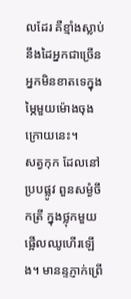លដែរ គឺខ្មាំងស្លាប់ នឹងដៃអ្នកជាច្រើន អ្នកមិនខាតទេក្នុងម្ភៃមួយម៉ោងចុងក្រោយនេះ។
សត្វកុក ដែលនៅប្របផ្លូវ ពួនសម្ងំចឹកត្រី ក្នុងថ្លុកមួយ ផ្អើលឈូហើរឡើង។ មានន្ទភ្ញាក់ព្រើ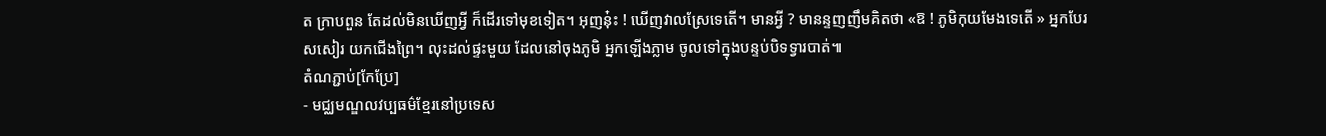ត ក្រាបពួន តែដល់មិនឃើញអ្វី ក៏ដើរទៅមុខទៀត។ អុញនុ៎ះ ! ឃើញវាលស្រែទេតើ។ មានអ្វី ? មានន្ទញញឹមគិតថា «ឱ ! ភូមិកុយមែងទេតើ » អ្នកបែរសសៀរ យកជើងព្រៃ។ លុះដល់ផ្ទះមួយ ដែលនៅចុងភូមិ អ្នកឡើងភ្លាម ចូលទៅក្នុងបន្ទប់បិទទ្វារបាត់៕
តំណភ្ជាប់[កែប្រែ]
- មជ្ឈមណ្ឌលវប្បធម៌ខ្មែរនៅប្រទេស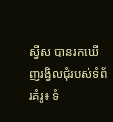ស្វីស បានរកឃើញរង្វិលជុំរបស់ទំព័រគំរូ៖ ទំ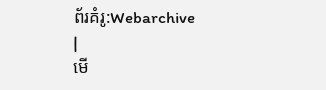ព័រគំរូ:Webarchive
|
មើ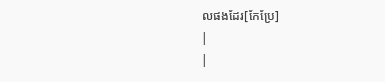លផងដែរ[កែប្រែ]
|
|